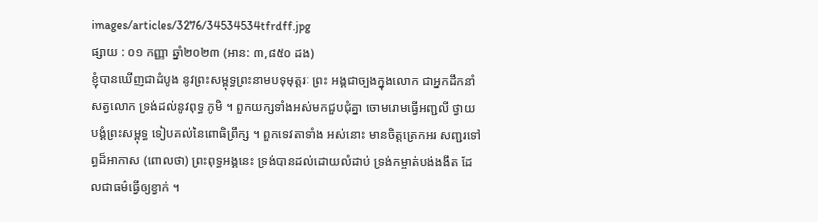images/articles/3276/34534534tfrdff.jpg
ផ្សាយ : ០១ កញ្ញា ឆ្នាំ២០២៣ (អាន: ៣,៨៥០ ដង)
ខ្ញុំបានឃើញជាដំបូង នូវព្រះសម្ពុទ្ធព្រះនាមបទុមុត្តរៈ ព្រះ អង្គជាច្បងក្នុងលោក ជាអ្នកដឹកនាំសត្វលោក ទ្រង់ដល់នូវពុទ្ធ ភូមិ ។ ពួកយក្សទាំងអស់មកជួបជុំគ្នា ចោមរោមធ្វើអញ្ជលី ថ្វាយបង្គំព្រះសម្ពុទ្ធ ទៀបគល់នៃពោធិព្រឹក្ស ។ ពួកទេវតាទាំង អស់នោះ មានចិត្តត្រេកអរ សញ្ជរទៅព្ធដ៏អាកាស (ពោលថា) ព្រះពុទ្ធអង្គនេះ ទ្រង់បានដល់ដោយលំដាប់ ទ្រង់កម្ចាត់បង់ងងឹត ដែលជាធម៌ធ្វើឲ្យខ្វាក់ ។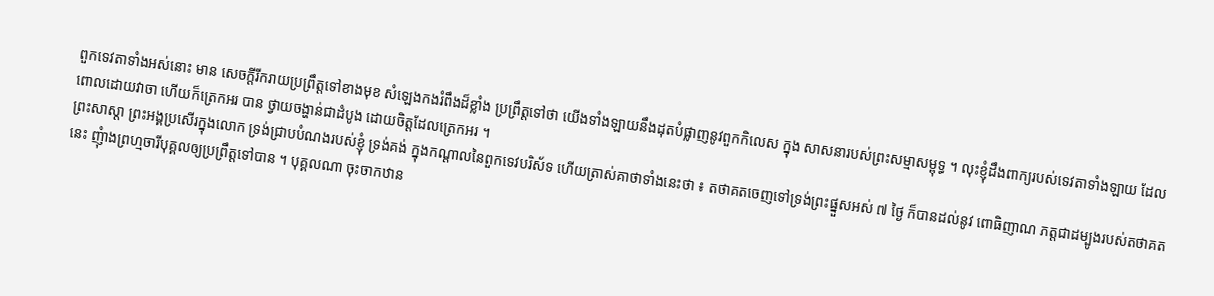ពួកទេវតាទាំងអស់នោះ មាន សេចក្តីរីករាយប្រព្រឹត្តទៅខាងមុខ សំឡេងកងរំពឹងដ៏ខ្លាំង ប្រព្រឹត្តទៅថា យើងទាំងឡាយនឹងដុតបំផ្លាញនូវពួកកិលេស ក្នុង សាសនារបស់ព្រះសម្មាសម្ពុទ្ធ ។ លុះខ្ញុំដឹងពាក្យរបស់ទេវតាទាំងឡាយ ដែលពោលដោយវាចា ហើយក៏ត្រេកអរ បាន ថ្វាយចង្ហាន់ជាដំបូង ដោយចិត្តដែលត្រេកអរ ។
ព្រះសាស្តា ព្រះអង្គប្រសើរក្នុងលោក ទ្រង់ជ្រាបបំណងរបស់ខ្ញុំ ទ្រង់គង់ ក្នុងកណ្តាលនៃពួកទេវបរិស័ទ ហើយត្រាស់គាថាទាំងនេះថា ៖ តថាគតចេញទៅទ្រង់ព្រះផ្នួសអស់ ៧ ថ្ងៃ ក៏បានដល់នូវ ពោធិញាណ ភត្តជាដម្បូងរបស់តថាគតនេះ ញុំាងព្រហ្មចារីបុគ្គលឲ្យប្រព្រឹត្តទៅបាន ។ បុគ្គលណា ចុះចាកឋាន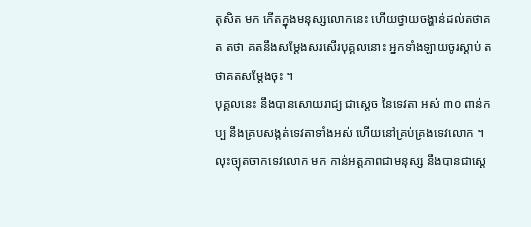តុសិត មក កើតក្នុងមនុស្សលោកនេះ ហើយថ្វាយចង្ហាន់ដល់តថាគត តថា គតនឹងសម្តែងសរសើរបុគ្គលនោះ អ្នកទាំងឡាយចូរស្តាប់ តថាគតសម្តែងចុះ ។
បុគ្គលនេះ នឹងបានសោយរាជ្យ ជាស្តេច នៃទេវតា អស់ ៣០ ពាន់កប្ប នឹងគ្របសង្កត់ទេវតាទាំងអស់ ហើយនៅគ្រប់គ្រងទេវលោក ។ លុះច្យុតចាកទេវលោក មក កាន់អត្តភាពជាមនុស្ស នឹងបានជាស្តេ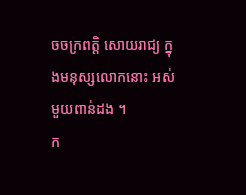ចចក្រពត្តិ សោយរាជ្យ ក្នុងមនុស្សលោកនោះ អស់មួយពាន់ដង ។
ក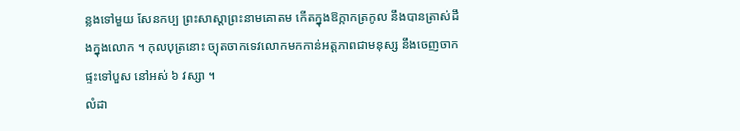ន្លងទៅមួយ សែនកប្ប ព្រះសាស្តាព្រះនាមគោតម កើតក្នុងឱក្កាកត្រកូល នឹងបានត្រាស់ដឹងក្នុងលោក ។ កុលបុត្រនោះ ច្យុតចាកទេវលោកមកកាន់អត្តភាពជាមនុស្ស នឹងចេញចាកផ្ទះទៅបួស នៅអស់ ៦ វស្សា ។
លំដា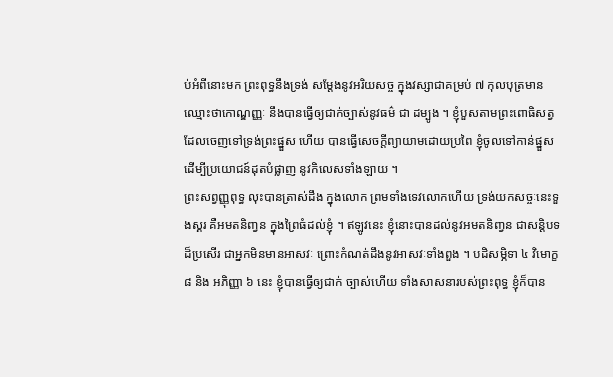ប់អំពីនោះមក ព្រះពុទ្ធនឹងទ្រង់ សម្តែងនូវអរិយសច្ច ក្នុងវស្សាជាគម្រប់ ៧ កុលបុត្រមាន ឈ្មោះថាកោណ្ឌញ្ញៈ នឹងបានធ្វើឲ្យជាក់ច្បាស់នូវធម៌ ជា ដម្បូង ។ ខ្ញុំបួសតាមព្រះពោធិសត្វ ដែលចេញទៅទ្រង់ព្រះផ្នួស ហើយ បានធ្វើសេចក្តីព្យាយាមដោយប្រពៃ ខ្ញុំចូលទៅកាន់ផ្នួស ដើម្បីប្រយោជន៍ដុតបំផ្លាញ នូវកិលេសទាំងឡាយ ។
ព្រះសព្វញ្ញុពុទ្ធ លុះបានត្រាស់ដឹង ក្នុងលោក ព្រមទាំងទេវលោកហើយ ទ្រង់យកសច្ចៈនេះទួងស្គរ គឺអមតនិញ្វន ក្នុងព្រៃធំដល់ខ្ញុំ ។ ឥឡូវនេះ ខ្ញុំនោះបានដល់នូវអមតនិញ្វន ជាសន្តិបទដ៏ប្រសើរ ជាអ្នកមិនមានអាសវៈ ព្រោះកំណត់ដឹងនូវអាសវៈទាំងពួង ។ បដិសម្ភិទា ៤ វិមោក្ខ ៨ និង អភិញ្ញា ៦ នេះ ខ្ញុំបានធ្វើឲ្យជាក់ ច្បាស់ហើយ ទាំងសាសនារបស់ព្រះពុទ្ធ ខ្ញុំក៏បាន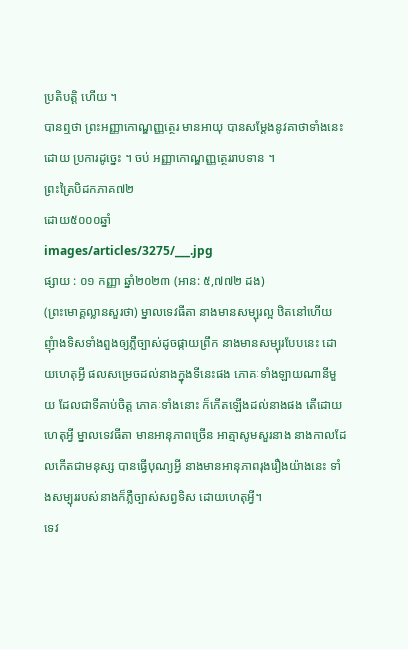ប្រតិបត្តិ ហើយ ។
បានឮថា ព្រះអញ្ញាកោណ្ឌញ្ញត្ថេរ មានអាយុ បានសម្តែងនូវគាថាទាំងនេះ ដោយ ប្រការដូច្នេះ ។ ចប់ អញ្ញាកោណ្ឌញ្ញត្ថេររាបទាន ។
ព្រះត្រៃបិដកភាគ៧២
ដោយ៥០០០ឆ្នាំ
images/articles/3275/___.jpg
ផ្សាយ : ០១ កញ្ញា ឆ្នាំ២០២៣ (អាន: ៥,៧៧២ ដង)
(ព្រះមោគ្គល្លានសួរថា) ម្នាលទេវធីតា នាងមានសម្បុរល្អ ឋិតនៅហើយ ញុំាងទិសទាំងពួងឲ្យភ្លឺច្បាស់ដូចផ្កាយព្រឹក នាងមានសម្បុរបែបនេះ ដោយហេតុអី្វ ផលសម្រេចដល់នាងក្នុងទីនេះផង ភោគៈទាំងឡាយណានីមួយ ដែលជាទីគាប់ចិត្ត ភោគៈទាំងនោះ ក៏កើតឡើងដល់នាងផង តើដោយហេតុអី្វ ម្នាលទេវធីតា មានអានុភាពច្រើន អាត្មាសូមសួរនាង នាងកាលដែលកើតជាមនុស្ស បានធ្វើបុណ្យអី្វ នាងមានអានុភាពរុងរឿងយ៉ាងនេះ ទាំងសម្បុររបស់នាងក៏ភ្លឺច្បាស់សព្វទិស ដោយហេតុអី្វ។
ទេវ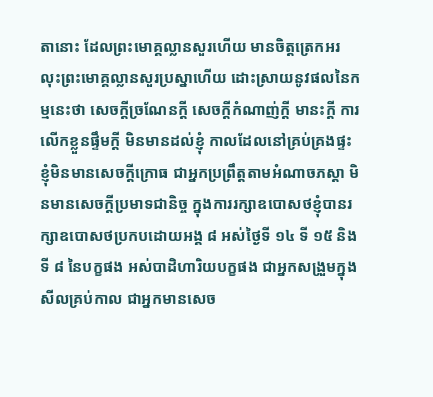តានោះ ដែលព្រះមោគ្គល្លានសួរហើយ មានចិត្តត្រេកអរ លុះព្រះមោគ្គល្លានសួរប្រស្នាហើយ ដោះស្រាយនូវផលនៃកម្មនេះថា សេចកី្តច្រណែនកី្ត សេចកី្តកំណាញ់កី្ត មានះកី្ត ការលើកខ្លួនផ្ទឹមកី្ត មិនមានដល់ខ្ញុំ កាលដែលនៅគ្រប់គ្រងផ្ទះ ខ្ញុំមិនមានសេចកី្តក្រោធ ជាអ្នកប្រព្រឹត្តតាមអំណាចភស្តា មិនមានសេចកី្តប្រមាទជានិច្ច ក្នុងការរក្សាឧបោសថខ្ញុំបានរក្សាឧបោសថប្រកបដោយអង្គ ៨ អស់ថ្ងៃទី ១៤ ទី ១៥ និងទី ៨ នៃបក្ខផង អស់បាដិហារិយបក្ខផង ជាអ្នកសង្រួមក្នុងសីលគ្រប់កាល ជាអ្នកមានសេច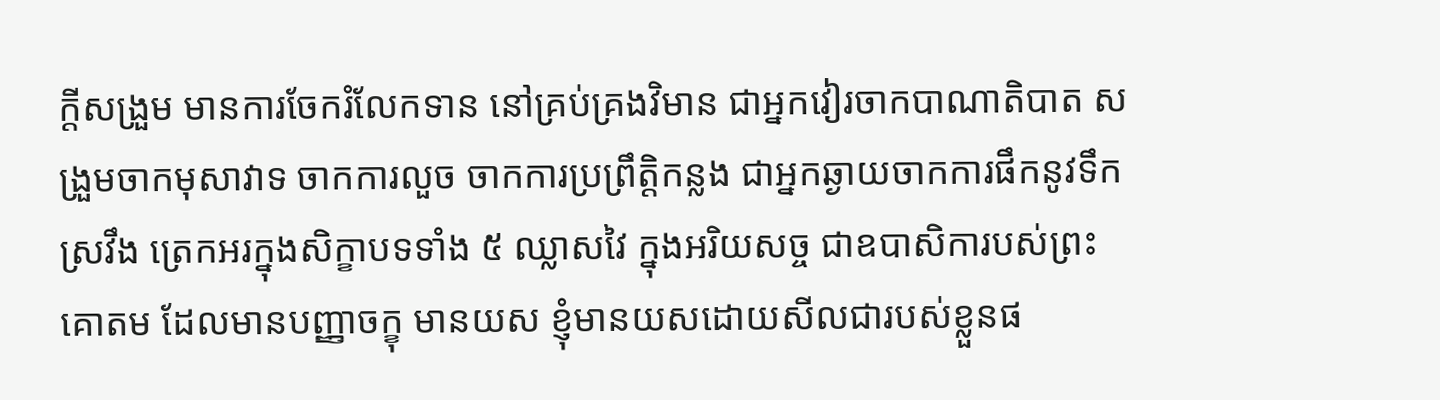កី្តសង្រួម មានការចែករំលែកទាន នៅគ្រប់គ្រងវិមាន ជាអ្នកវៀរចាកបាណាតិបាត សង្រួមចាកមុសាវាទ ចាកការលួច ចាកការប្រព្រឹត្តិកន្លង ជាអ្នកឆ្ងាយចាកការផឹកនូវទឹកស្រវឹង ត្រេកអរក្នុងសិក្ខាបទទាំង ៥ ឈ្លាសវៃ ក្នុងអរិយសច្ច ជាឧបាសិការបស់ព្រះគោតម ដែលមានបញ្ញាចក្ខុ មានយស ខ្ញុំមានយសដោយសីលជារបស់ខ្លួនផ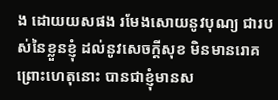ង ដោយយសផង រមែងសោយនូវបុណ្យ ជារបស់នៃខ្លួនខ្ញុំ ដល់នូវសេចកី្តសុខ មិនមានរោគ ព្រោះហេតុនោះ បានជាខ្ញុំមានស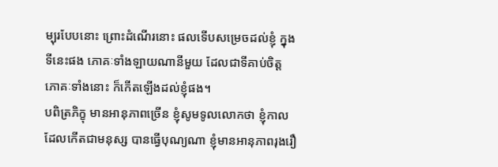ម្បុរបែបនោះ ព្រោះដំណើរនោះ ផលទើបសម្រេចដល់ខ្ញុំ ក្នុងទីនេះផង ភោគៈទាំងឡាយណានីមួយ ដែលជាទីគាប់ចិត្ត ភោគៈទាំងនោះ ក៏កើតឡើងដល់ខ្ញុំផង។
បពិត្រភិក្ខុ មានអានុភាពច្រើន ខ្ញុំសូមទូលលោកថា ខ្ញុំកាលដែលកើតជាមនុស្ស បានធ្វើបុណ្យណា ខ្ញុំមានអានុភាពរុងរឿ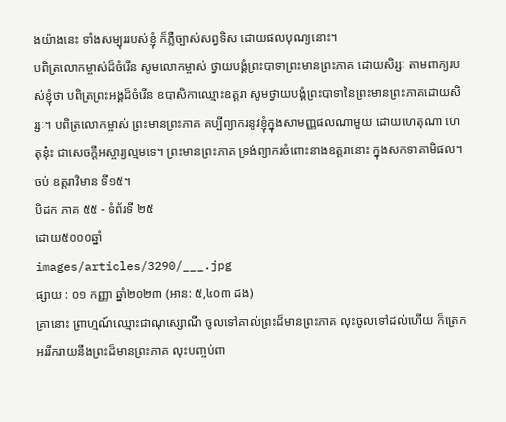ងយ៉ាងនេះ ទាំងសម្បុររបស់ខ្ញុំ ក៏ភ្លឺច្បាស់សព្វទិស ដោយផលបុណ្យនោះ។
បពិត្រលោកម្ចាស់ដ៏ចំរើន សូមលោកម្ចាស់ ថ្វាយបង្គំព្រះបាទាព្រះមានព្រះភាគ ដោយសិរ្សៈ តាមពាក្យរបស់ខ្ញុំថា បពិត្រព្រះអង្គដ៏ចំរើន ឧបាសិកាឈ្មោះឧត្តរា សូមថ្វាយបង្គំព្រះបាទានៃព្រះមានព្រះភាគដោយសិរ្សៈ។ បពិត្រលោកម្ចាស់ ព្រះមានព្រះភាគ គប្បីព្យាករនូវខ្ញុំក្នុងសាមញ្ញផលណាមួយ ដោយហេតុណា ហេតុនុ៎ះ ជាសេចកី្តអស្ចារ្យល្មមទេ។ ព្រះមានព្រះភាគ ទ្រង់ព្យាករចំពោះនាងឧត្តរានោះ ក្នុងសកទាគាមិផល។ ចប់ ឧត្តរាវិមាន ទី១៥។
បិដក ភាគ ៥៥ - ទំព័រទី ២៥
ដោយ៥០០០ឆ្នាំ
images/articles/3290/___.jpg
ផ្សាយ : ០១ កញ្ញា ឆ្នាំ២០២៣ (អាន: ៥,៤០៣ ដង)
គ្រានោះ ព្រាហ្មណ៍ឈ្មោះជាណុស្សោណី ចូលទៅគាល់ព្រះដ៏មានព្រះភាគ លុះចូលទៅដល់ហើយ ក៏ត្រេកអររីករាយនឹងព្រះដ៏មានព្រះភាគ លុះបញ្ចប់ពា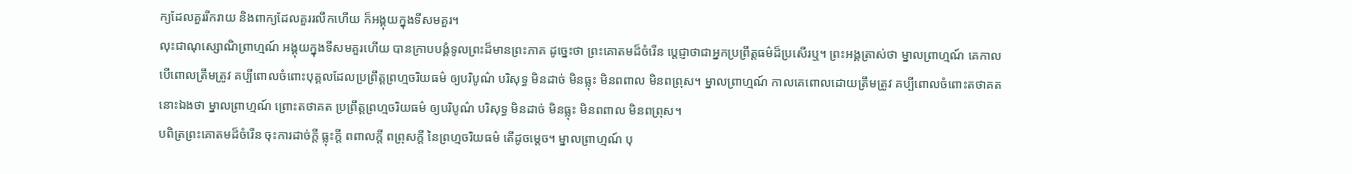ក្យដែលគួររីករាយ និងពាក្យដែលគួររលឹកហើយ ក៏អង្គុយក្នុងទីសមគួរ។
លុះជាណុស្សោណិព្រាហ្មណ៍ អង្គុយក្នុងទីសមគួរហើយ បានក្រាបបង្គំទូលព្រះដ៏មានព្រះភាគ ដូច្នេះថា ព្រះគោតមដ៏ចំរើន ប្តេជ្ញាថាជាអ្នកប្រព្រឹត្តធម៌ដ៏ប្រសើរឬ។ ព្រះអង្គត្រាស់ថា ម្នាលព្រាហ្មណ៍ គេកាលបើពោលត្រឹមត្រូវ គប្បីពោលចំពោះបុគ្គលដែលប្រព្រឹត្តព្រហ្មចរិយធម៌ ឲ្យបរិបូណ៌ បរិសុទ្ធ មិនដាច់ មិនធ្លុះ មិនពពាល មិនពព្រុស។ ម្នាលព្រាហ្មណ៍ កាលគេពោលដោយត្រឹមត្រូវ គប្បីពោលចំពោះតថាគតនោះឯងថា ម្នាលព្រាហ្មណ៍ ព្រោះតថាគត ប្រព្រឹត្តព្រហ្មចរិយធម៌ ឲ្យបរិបូណ៌ បរិសុទ្ធ មិនដាច់ មិនធ្លុះ មិនពពាល មិនពព្រុស។
បពិត្រព្រះគោតមដ៏ចំរើន ចុះការដាច់ក្តី ធ្លុះក្តី ពពាលក្តី ពព្រុសក្តី នៃព្រហ្មចរិយធម៌ តើដូចម្តេច។ ម្នាលព្រាហ្មណ៍ បុ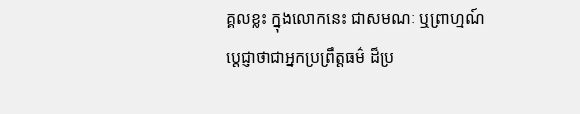គ្គលខ្លះ ក្នុងលោកនេះ ជាសមណៈ ឬព្រាហ្មណ៍ ប្តេជ្ញាថាជាអ្នកប្រព្រឹត្តធម៌ ដ៏ប្រ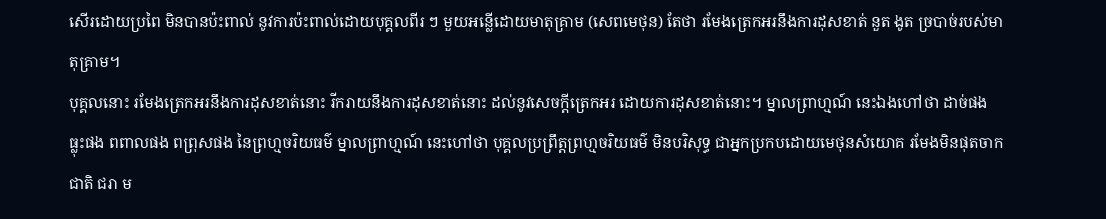សើរដោយប្រពៃ មិនបានប៉ះពាល់ នូវការប៉ះពាល់ដោយបុគ្គលពីរ ៗ មួយអន្លើដោយមាតុគ្រាម (សេពមេថុន) តែថា រមែងត្រេកអរនឹងការដុសខាត់ នួត ងូត ច្របាច់របស់មាតុគ្រាម។
បុគ្គលនោះ រមែងត្រេកអរនឹងការដុសខាត់នោះ រីករាយនឹងការដុសខាត់នោះ ដល់នូវសេចក្តីត្រេកអរ ដោយការដុសខាត់នោះ។ ម្នាលព្រាហ្មណ៍ នេះឯងហៅថា ដាច់ផង ធ្លុះផង ពពាលផង ពព្រុសផង នៃព្រហ្មចរិយធម៌ ម្នាលព្រាហ្មណ៍ នេះហៅថា បុគ្គលប្រព្រឹត្តព្រហ្មចរិយធម៌ មិនបរិសុទ្ធ ជាអ្នកប្រកបដោយមេថុនសំយោគ រមែងមិនផុតចាកជាតិ ជរា ម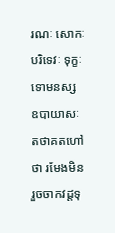រណៈ សោកៈ បរិទេវៈ ទុក្ខៈ ទោមនស្ស ឧបាយាសៈ តថាគតហៅថា រមែងមិនរួចចាកវដ្តទុ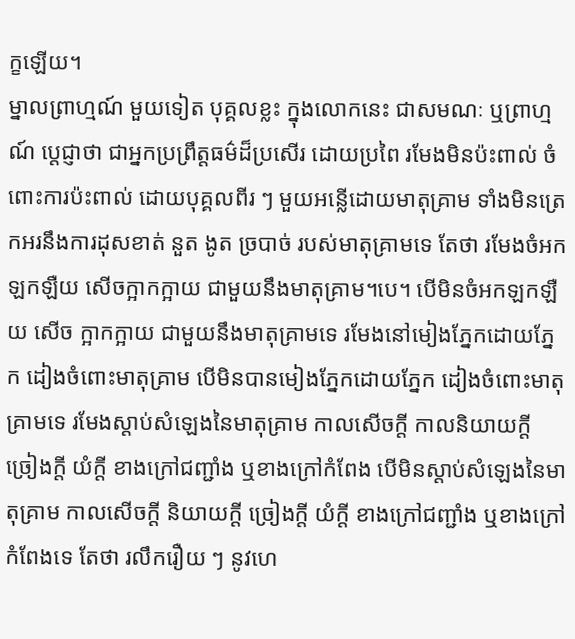ក្ខឡើយ។
ម្នាលព្រាហ្មណ៍ មួយទៀត បុគ្គលខ្លះ ក្នុងលោកនេះ ជាសមណៈ ឬព្រាហ្មណ៍ ប្តេជ្ញាថា ជាអ្នកប្រព្រឹត្តធម៌ដ៏ប្រសើរ ដោយប្រពៃ រមែងមិនប៉ះពាល់ ចំពោះការប៉ះពាល់ ដោយបុគ្គលពីរ ៗ មួយអន្លើដោយមាតុគ្រាម ទាំងមិនត្រេកអរនឹងការដុសខាត់ នួត ងូត ច្របាច់ របស់មាតុគ្រាមទេ តែថា រមែងចំអកឡកឡឺយ សើចក្អាកក្អាយ ជាមួយនឹងមាតុគ្រាម។បេ។ បើមិនចំអកឡកឡឺយ សើច ក្អាកក្អាយ ជាមួយនឹងមាតុគ្រាមទេ រមែងនៅមៀងភ្នែកដោយភ្នែក ដៀងចំពោះមាតុគ្រាម បើមិនបានមៀងភ្នែកដោយភ្នែក ដៀងចំពោះមាតុគ្រាមទេ រមែងស្តាប់សំឡេងនៃមាតុគ្រាម កាលសើចក្តី កាលនិយាយក្តី ច្រៀងក្តី យំក្តី ខាងក្រៅជញ្ជាំង ឬខាងក្រៅកំពែង បើមិនស្តាប់សំឡេងនៃមាតុគ្រាម កាលសើចក្តី និយាយក្តី ច្រៀងក្តី យំក្តី ខាងក្រៅជញ្ជាំង ឬខាងក្រៅកំពែងទេ តែថា រលឹករឿយ ៗ នូវហេ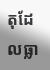តុដែលធ្លា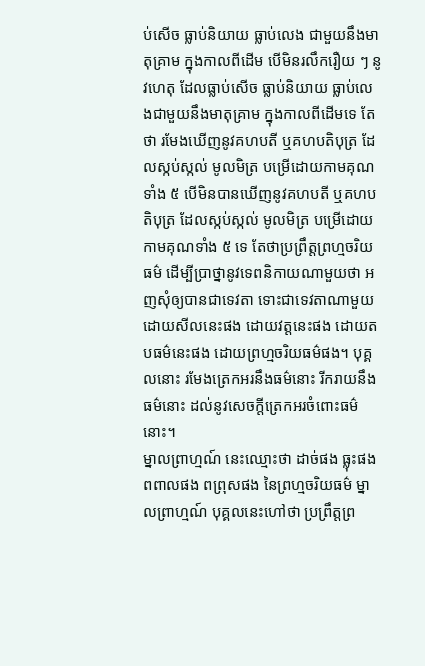ប់សើច ធ្លាប់និយាយ ធ្លាប់លេង ជាមួយនឹងមាតុគ្រាម ក្នុងកាលពីដើម បើមិនរលឹករឿយ ៗ នូវហេតុ ដែលធ្លាប់សើច ធ្លាប់និយាយ ធ្លាប់លេងជាមួយនឹងមាតុគ្រាម ក្នុងកាលពីដើមទេ តែថា រមែងឃើញនូវគហបតី ឬគហបតិបុត្រ ដែលស្កប់ស្កល់ មូលមិត្រ បម្រើដោយកាមគុណទាំង ៥ បើមិនបានឃើញនូវគហបតី ឬគហបតិបុត្រ ដែលស្កប់ស្កល់ មូលមិត្រ បម្រើដោយកាមគុណទាំង ៥ ទេ តែថាប្រព្រឹត្តព្រហ្មចរិយធម៌ ដើម្បីប្រាថ្នានូវទេពនិកាយណាមួយថា អញសុំឲ្យបានជាទេវតា ទោះជាទេវតាណាមួយ ដោយសីលនេះផង ដោយវត្តនេះផង ដោយតបធម៌នេះផង ដោយព្រហ្មចរិយធម៌ផង។ បុគ្គលនោះ រមែងត្រេកអរនឹងធម៌នោះ រីករាយនឹងធម៌នោះ ដល់នូវសេចក្តីត្រេកអរចំពោះធម៌នោះ។
ម្នាលព្រាហ្មណ៍ នេះឈ្មោះថា ដាច់ផង ធ្លុះផង ពពាលផង ពព្រុសផង នៃព្រហ្មចរិយធម៌ ម្នាលព្រាហ្មណ៍ បុគ្គលនេះហៅថា ប្រព្រឹត្តព្រ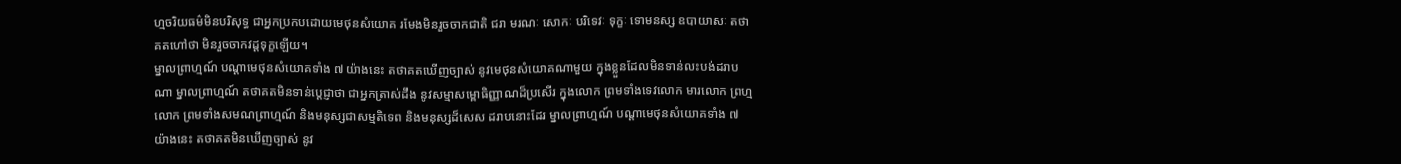ហ្មចរិយធម៌មិនបរិសុទ្ធ ជាអ្នកប្រកបដោយមេថុនសំយោគ រមែងមិនរួចចាកជាតិ ជរា មរណៈ សោកៈ បរិទេវៈ ទុក្ខៈ ទោមនស្ស ឧបាយាសៈ តថាគតហៅថា មិនរួចចាកវដ្តទុក្ខឡើយ។
ម្នាលព្រាហ្មណ៍ បណ្តាមេថុនសំយោគទាំង ៧ យ៉ាងនេះ តថាគតឃើញច្បាស់ នូវមេថុនសំយោគណាមួយ ក្នុងខ្លួនដែលមិនទាន់លះបង់ដរាបណា ម្នាលព្រាហ្មណ៍ តថាគតមិនទាន់ប្តេជ្ញាថា ជាអ្នកត្រាស់ដឹង នូវសម្មាសម្ពោធិញ្ញាណដ៏ប្រសើរ ក្នុងលោក ព្រមទាំងទេវលោក មារលោក ព្រហ្មលោក ព្រមទាំងសមណព្រាហ្មណ៍ និងមនុស្សជាសម្មតិទេព និងមនុស្សដ៏សេស ដរាបនោះដែរ ម្នាលព្រាហ្មណ៍ បណ្តាមេថុនសំយោគទាំង ៧ យ៉ាងនេះ តថាគតមិនឃើញច្បាស់ នូវ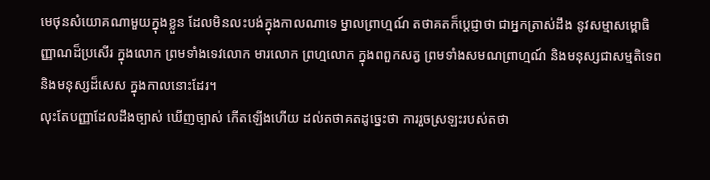មេថុនសំយោគណាមួយក្នុងខ្លួន ដែលមិនលះបង់ក្នុងកាលណាទេ ម្នាលព្រាហ្មណ៍ តថាគតក៏ប្តេជ្ញាថា ជាអ្នកត្រាស់ដឹង នូវសម្មាសម្ពោធិញ្ញាណដ៏ប្រសើរ ក្នុងលោក ព្រមទាំងទេវលោក មារលោក ព្រហ្មលោក ក្នុងពពួកសត្វ ព្រមទាំងសមណព្រាហ្មណ៍ និងមនុស្សជាសម្មតិទេព និងមនុស្សដ៏សេស ក្នុងកាលនោះដែរ។
លុះតែបញ្ញាដែលដឹងច្បាស់ ឃើញច្បាស់ កើតឡើងហើយ ដល់តថាគតដូច្នេះថា ការរួចស្រឡះរបស់តថា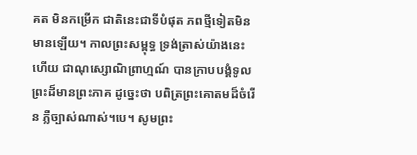គត មិនកម្រើក ជាតិនេះជាទីបំផុត ភពថ្មីទៀតមិនមានឡើយ។ កាលព្រះសម្ពុទ្ធ ទ្រង់តា្រស់យ៉ាងនេះហើយ ជាណុស្សោណិព្រាហ្មណ៍ បានក្រាបបង្គំទូលព្រះដ៏មានព្រះភាគ ដូច្នេះថា បពិត្រព្រះគោតមដ៏ចំរើន ភ្លឺច្បាស់ណាស់។បេ។ សូមព្រះ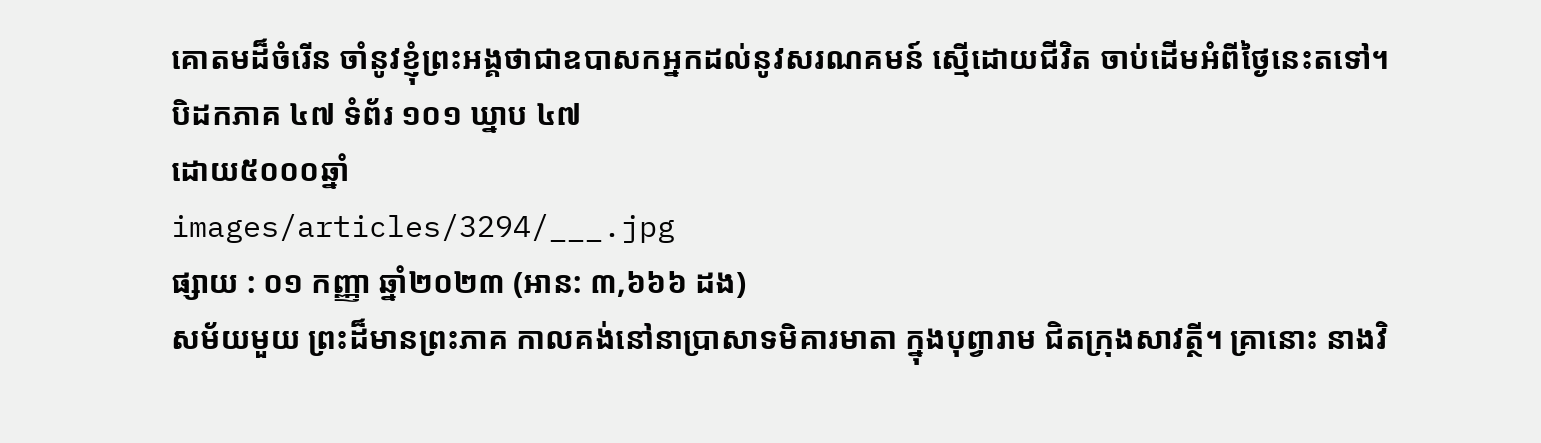គោតមដ៏ចំរើន ចាំនូវខ្ញុំព្រះអង្គថាជាឧបាសកអ្នកដល់នូវសរណគមន៍ ស្មើដោយជីវិត ចាប់ដើមអំពីថ្ងៃនេះតទៅ។
បិដកភាគ ៤៧ ទំព័រ ១០១ ឃ្នាប ៤៧
ដោយ៥០០០ឆ្នាំ
images/articles/3294/___.jpg
ផ្សាយ : ០១ កញ្ញា ឆ្នាំ២០២៣ (អាន: ៣,៦៦៦ ដង)
សម័យមួយ ព្រះដ៏មានព្រះភាគ កាលគង់នៅនាប្រាសាទមិគារមាតា ក្នុងបុព្វារាម ជិតក្រុងសាវត្ថី។ គ្រានោះ នាងវិ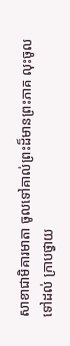សាខាជាមិគារមាតា ចូលទៅគាល់ព្រះដ៏មានព្រះភាគ លុះចូលទៅដល់ ក្រាបថ្វាយ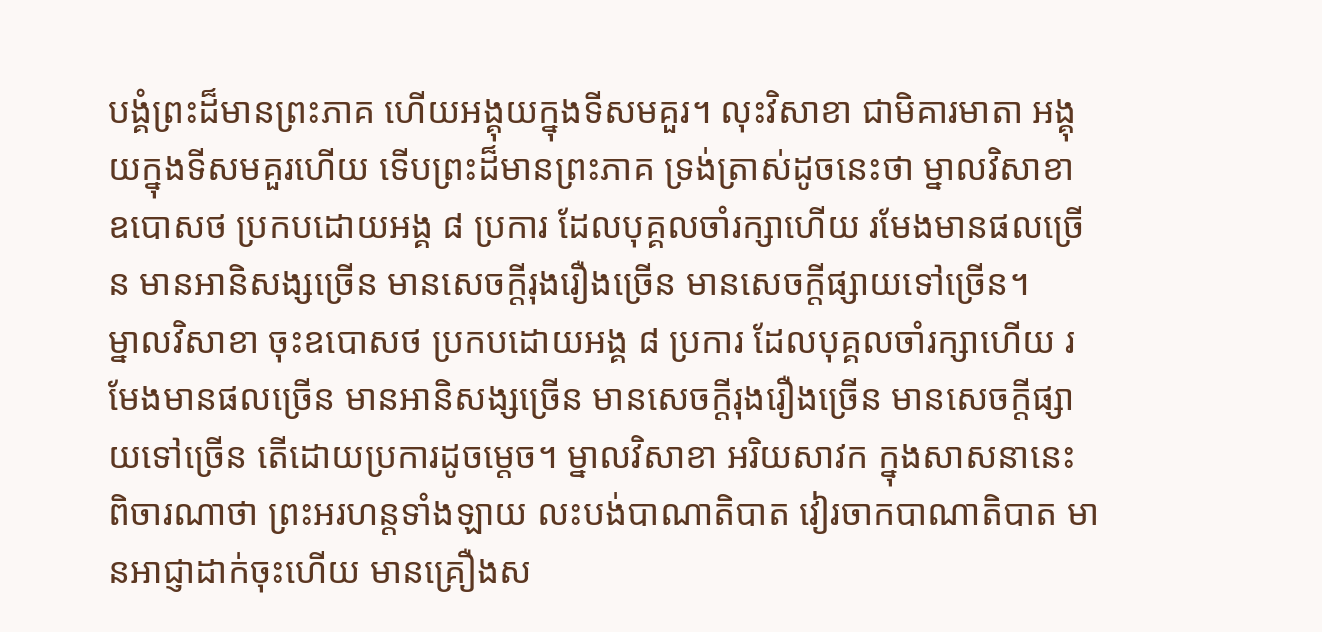បង្គំព្រះដ៏មានព្រះភាគ ហើយអង្គុយក្នុងទីសមគួរ។ លុះវិសាខា ជាមិគារមាតា អង្គុយក្នុងទីសមគួរហើយ ទើបព្រះដ៏មានព្រះភាគ ទ្រង់ត្រាស់ដូចនេះថា ម្នាលវិសាខា ឧបោសថ ប្រកបដោយអង្គ ៨ ប្រការ ដែលបុគ្គលចាំរក្សាហើយ រមែងមានផលច្រើន មានអានិសង្សច្រើន មានសេចក្តីរុងរឿងច្រើន មានសេចក្តីផ្សាយទៅច្រើន។
ម្នាលវិសាខា ចុះឧបោសថ ប្រកបដោយអង្គ ៨ ប្រការ ដែលបុគ្គលចាំរក្សាហើយ រមែងមានផលច្រើន មានអានិសង្សច្រើន មានសេចក្តីរុងរឿងច្រើន មានសេចក្តីផ្សាយទៅច្រើន តើដោយប្រការដូចម្តេច។ ម្នាលវិសាខា អរិយសាវក ក្នុងសាសនានេះ ពិចារណាថា ព្រះអរហន្តទាំងឡាយ លះបង់បាណាតិបាត វៀរចាកបាណាតិបាត មានអាជ្ញាដាក់ចុះហើយ មានគ្រឿងស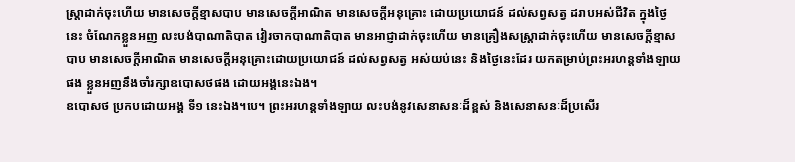ស្រ្តាដាក់ចុះហើយ មានសេចក្តីខ្មាសបាប មានសេចក្តីអាណិត មានសេចក្តីអនុគ្រោះ ដោយប្រយោជន៍ ដល់សព្វសត្វ ដរាបអស់ជីវិត ក្នុងថ្ងៃនេះ ចំណែកខ្លួនអញ លះបង់បាណាតិបាត វៀរចាកបាណាតិបាត មានអាជ្ញាដាក់ចុះហើយ មានគ្រឿងសស្រ្តាដាក់ចុះហើយ មានសេចក្តីខ្មាសបាប មានសេចក្តីអាណិត មានសេចក្តីអនុគ្រោះដោយប្រយោជន៍ ដល់សព្វសត្វ អស់យប់នេះ និងថ្ងៃនេះដែរ យកតម្រាប់ព្រះអរហន្តទាំងឡាយផង ខ្លួនអញនឹងចាំរក្សាឧបោសថផង ដោយអង្គនេះឯង។
ឧបោសថ ប្រកបដោយអង្គ ទី១ នេះឯង។បេ។ ព្រះអរហន្តទាំងឡាយ លះបង់នូវសេនាសនៈដ៏ខ្ពស់ និងសេនាសនៈដ៏ប្រសើរ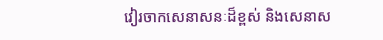វៀរចាកសេនាសនៈដ៏ខ្ពស់ និងសេនាស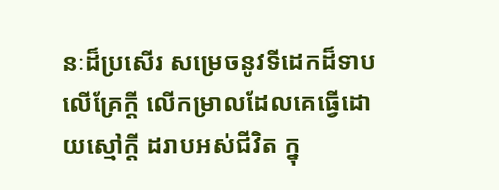នៈដ៏ប្រសើរ សម្រេចនូវទីដេកដ៏ទាប លើគ្រែក្តី លើកម្រាលដែលគេធ្វើដោយស្មៅក្តី ដរាបអស់ជីវិត ក្នុ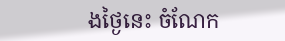ងថ្ងៃនេះ ចំណែក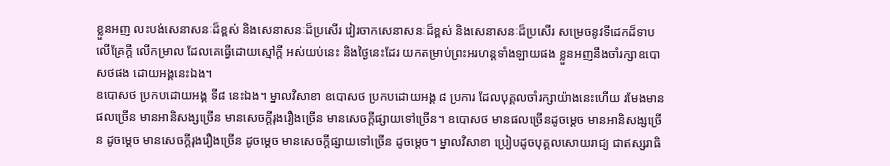ខ្លួនអញ លះបង់សេនាសនៈដ៏ខ្ពស់ និងសេនាសនៈដ៏ប្រសើរ វៀរចាកសេនាសនៈដ៏ខ្ពស់ និងសេនាសនៈដ៏ប្រសើរ សម្រេចនូវទីដេកដ៏ទាប លើគ្រែក្តី លើកម្រាល ដែលគេធ្វើដោយស្មៅក្តី អស់យប់នេះ និងថ្ងៃនេះដែរ យកតម្រាប់ព្រះអរហន្តទាំងឡាយផង ខ្លួនអញនឹងចាំរក្សាឧបោសថផង ដោយអង្គនេះឯង។
ឧបោសថ ប្រកបដោយអង្គ ទី៨ នេះឯង។ ម្នាលវិសាខា ឧបោសថ ប្រកបដោយអង្គ ៨ ប្រការ ដែលបុគ្គលចាំរក្សាយ៉ាងនេះហើយ រមែងមានផលច្រើន មានអានិសង្សច្រើន មានសេចក្តីរុងរឿងច្រើន មានសេចក្តីផ្សាយទៅច្រើន។ ឧបោសថ មានផលច្រើនដូចម្តេច មានអានិសង្សច្រើន ដូចម្តេច មានសេចក្តីរុងរឿងច្រើន ដូចម្តេច មានសេចក្តីផ្សាយទៅច្រើន ដូចម្តេច។ ម្នាលវិសាខា ប្រៀបដូចបុគ្គលសោយរាជ្យ ជាឥស្សរាធិ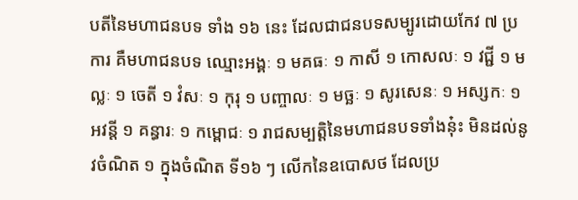បតីនៃមហាជនបទ ទាំង ១៦ នេះ ដែលជាជនបទសម្បូរដោយកែវ ៧ ប្រការ គឺមហាជនបទ ឈ្មោះអង្គៈ ១ មគធៈ ១ កាសី ១ កោសលៈ ១ វជ្ជី ១ មល្លៈ ១ ចេតី ១ វំសៈ ១ កុរុ ១ បញ្ចាលៈ ១ មច្ឆៈ ១ សូរសេនៈ ១ អស្សកៈ ១ អវន្តី ១ គន្ធារៈ ១ កម្ពោជៈ ១ រាជសម្បត្តិនៃមហាជនបទទាំងនុ៎ះ មិនដល់នូវចំណិត ១ ក្នុងចំណិត ទី១៦ ៗ លើកនៃឧបោសថ ដែលប្រ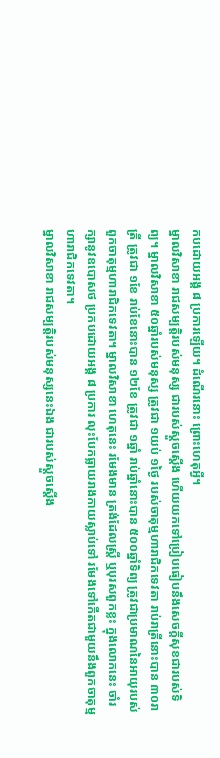កបដោយអង្គ ៨ ប្រការឡើយ។ ដំណើរនោះ ព្រោះហេតុអ្វី។
ម្នាលវិសាខា រាជសម្បត្តិរបស់មនុស្ស ជារបស់ស្តួចស្តើង ហើយយកទៅប្រៀបធៀបនឹងសេចក្តីសុខជារបស់ទិព្យ។ ម្នាលវិសាខា ៥០ឆ្នាំរបស់មនុស្ស ត្រូវជា ១យប់ ១ថ្ងៃ របស់ចាតុម្មហារាជិកទេវតា រាប់រាត្រីនោះបាន ៣០រាត្រី ត្រូវជា ១ខែ រាប់ខែនោះបាន ១២ខែ ត្រូវជា ១ឆ្នាំ រាប់ឆ្នាំនោះបាន ៥០០ឆ្នាំទិព្យ ត្រូវជាប្រមាណនៃអាយុរបស់ពួកចាតុម្មហារាជិកទេវតា។ ម្នាលវិសាខា ហេតុនេះ រមែងមាន ត្រង់ដែលស្រ្តី ឬបុរសពួកខ្លះ ក្នុងលោកនេះ ចាំរក្សានូវឧបោសថ ប្រកបដោយអង្គ ៨ ប្រការ លុះបែកធ្លាយរាងកាយស្លាប់ទៅ រមែងទៅកើតជាមួយនឹងពួកចាតុម្មហារាជិកទេវតា។
ម្នាលវិសាខា រាជសម្បត្តិរបស់មនុស្សនេះឯង ជារបស់ស្តួចស្តើង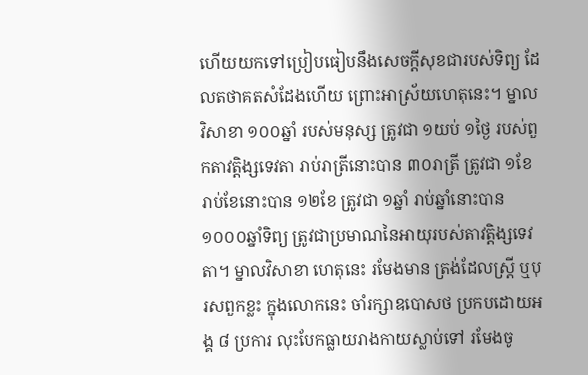ហើយយកទៅប្រៀបធៀបនឹងសេចក្តីសុខជារបស់ទិព្យ ដែលតថាគតសំដែងហើយ ព្រោះអាស្រ័យហេតុនេះ។ ម្នាលវិសាខា ១០០ឆ្នាំ របស់មនុស្ស ត្រូវជា ១យប់ ១ថ្ងៃ របស់ពួកតាវត្តិង្សទេវតា រាប់រាត្រីនោះបាន ៣០រាត្រី ត្រូវជា ១ខែ រាប់ខែនោះបាន ១២ខែ ត្រូវជា ១ឆ្នាំ រាប់ឆ្នាំនោះបាន ១០០០ឆ្នាំទិព្យ ត្រូវជាប្រមាណនៃអាយុរបស់តាវត្តិង្សទេវតា។ ម្នាលវិសាខា ហេតុនេះ រមែងមាន ត្រង់ដែលស្រ្តី ឬបុរសពួកខ្លះ ក្នុងលោកនេះ ចាំរក្សាឧបោសថ ប្រកបដោយអង្គ ៨ ប្រការ លុះបែកធ្លាយរាងកាយស្លាប់ទៅ រមែងចូ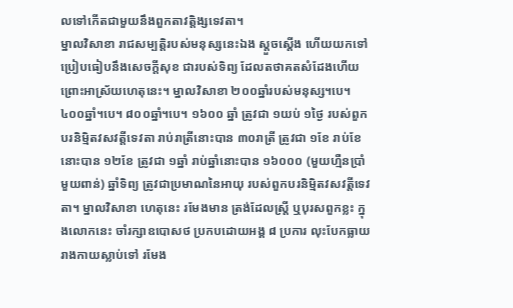លទៅកើតជាមួយនឹងពួកតាវត្តិង្សទេវតា។
ម្នាលវិសាខា រាជសម្បត្តិរបស់មនុស្សនេះឯង ស្តួចស្តើង ហើយយកទៅប្រៀបធៀបនឹងសេចក្តីសុខ ជារបស់ទិព្យ ដែលតថាគតសំដែងហើយ ព្រោះអាស្រ័យហេតុនេះ។ ម្នាលវិសាខា ២០០ឆ្នាំរបស់មនុស្ស។បេ។ ៤០០ឆ្នាំ។បេ។ ៨០០ឆ្នាំ។បេ។ ១៦០០ ឆ្នាំ ត្រូវជា ១យប់ ១ថ្ងៃ របស់ពួកបរនិម្មិតវសវត្តីទេវតា រាប់រាត្រីនោះបាន ៣០រាត្រី ត្រូវជា ១ខែ រាប់ខែនោះបាន ១២ខែ ត្រូវជា ១ឆ្នាំ រាប់ឆ្នាំនោះបាន ១៦០០០ (មួយហ្មឺនប្រាំមួយពាន់) ឆ្នាំទិព្យ ត្រូវជាប្រមាណនៃអាយុ របស់ពួកបរនិម្មិតវសវត្តីទេវតា។ ម្នាលវិសាខា ហេតុនេះ រមែងមាន ត្រង់ដែលស្រ្តី ឬបុរសពួកខ្លះ ក្នុងលោកនេះ ចាំរក្សាឧបោសថ ប្រកបដោយអង្គ ៨ ប្រការ លុះបែកធ្លាយរាងកាយស្លាប់ទៅ រមែង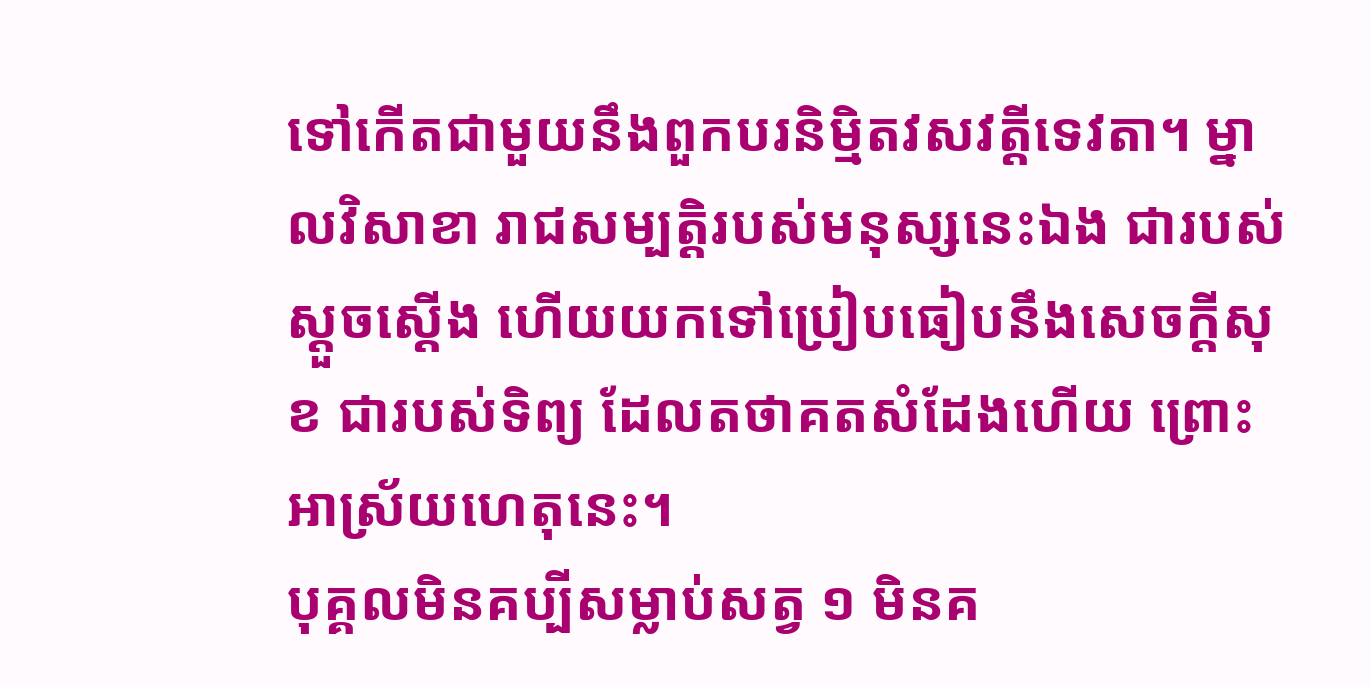ទៅកើតជាមួយនឹងពួកបរនិម្មិតវសវត្តីទេវតា។ ម្នាលវិសាខា រាជសម្បត្តិរបស់មនុស្សនេះឯង ជារបស់ស្តួចស្តើង ហើយយកទៅប្រៀបធៀបនឹងសេចក្តីសុខ ជារបស់ទិព្យ ដែលតថាគតសំដែងហើយ ព្រោះអាស្រ័យហេតុនេះ។
បុគ្គលមិនគប្បីសម្លាប់សត្វ ១ មិនគ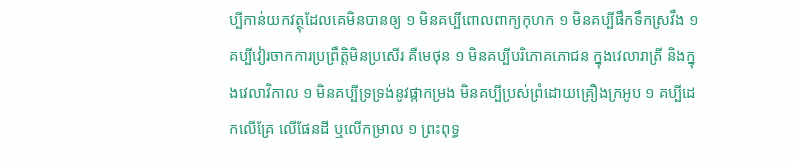ប្បីកាន់យកវត្ថុដែលគេមិនបានឲ្យ ១ មិនគប្បីពោលពាក្យកុហក ១ មិនគប្បីផឹកទឹកស្រវឹង ១ គប្បីវៀរចាកការប្រព្រឹត្តិមិនប្រសើរ គឺមេថុន ១ មិនគប្បីបរិភោគភោជន ក្នុងវេលារាត្រី និងក្នុងវេលាវិកាល ១ មិនគប្បីទ្រទ្រង់នូវផ្កាកម្រង មិនគប្បីប្រស់ព្រំដោយគ្រឿងក្រអូប ១ គប្បីដេកលើគ្រែ លើផែនដី ឬលើកម្រាល ១ ព្រះពុទ្ធ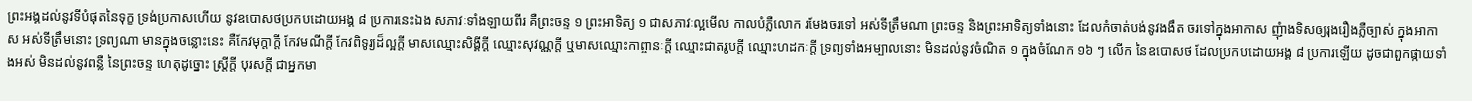ព្រះអង្គដល់នូវទីបំផុតនៃទុក្ខ ទ្រង់ប្រកាសហើយ នូវឧបោសថប្រកបដោយអង្គ ៨ ប្រការនេះឯង សភាវៈទាំងឡាយពីរ គឺព្រះចន្ទ ១ ព្រះអាទិត្យ ១ ជាសភាវៈល្អមើល កាលបំភ្លឺលោក រមែងចរទៅ អស់ទីត្រឹមណា ព្រះចន្ទ និងព្រះអាទិត្យទាំងនោះ ដែលកំចាត់បង់នូវងងឹត ចរទៅក្នុងអាកាស ញុំាងទិសឲ្យរុងរឿងភ្លឺច្បាស់ ក្នុងអាកាស អស់ទីត្រឹមនោះ ទ្រព្យណា មានក្នុងចន្លោះនេះ គឺកែវមុក្តាក្តី កែវមណីក្តី កែវពិទូរ្យដ៏ល្អក្តី មាសឈ្មោះសិង្គីក្តី ឈ្មោះសុវណ្ណក្តី ឬមាសឈ្មោះកាព្ចានៈក្តី ឈ្មោះជាតរូបក្តី ឈ្មោះហដកៈក្តី ទ្រព្យទាំងអម្បាលនោះ មិនដល់នូវចំណិត ១ ក្នុងចំណែក ១៦ ៗ លើក នៃឧបោសថ ដែលប្រកបដោយអង្គ ៨ ប្រការឡើយ ដូចជាពួកផ្កាយទាំងអស់ មិនដល់នូវពន្លឺ នៃព្រះចន្ទ ហេតុដូច្នោះ ស្រ្តីក្តី បុរសក្តី ជាអ្នកមា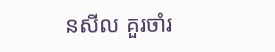នសីល គួរចាំរ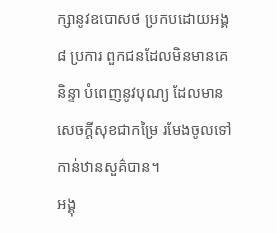ក្សានូវឧបោសថ ប្រកបដោយអង្គ ៨ ប្រការ ពួកជនដែលមិនមានគេនិន្ទា បំពេញនូវបុណ្យ ដែលមានសេចក្តីសុខជាកម្រៃ រមែងចូលទៅកាន់ឋានសួគ៌បាន។
អង្គុ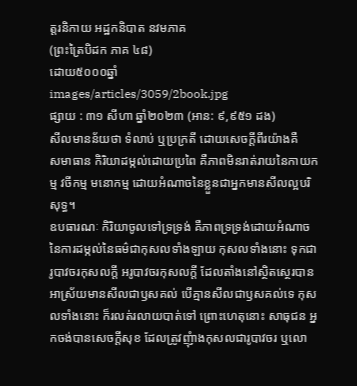ត្តរនិកាយ អដ្ឋកនិបាត នវមភាគ
(ព្រះត្រៃបិដក ភាគ ៤៨)
ដោយ៥០០០ឆ្នាំ
images/articles/3059/2book.jpg
ផ្សាយ : ៣១ សីហា ឆ្នាំ២០២៣ (អាន: ៩,៩៥១ ដង)
សីលមានន័យថា ទំលាប់ ឬប្រក្រតី ដោយសេចក្តីពីរយ៉ាងគឺ
សមាធាន កិរិយាដម្កល់ដោយប្រពៃ គឺភាពមិនរាត់រាយនៃកាយកម្ម វចីកម្ម មនោកម្ម ដោយអំណាចនៃខ្លួនជាអ្នកមានសីលល្អបរិសុទ្ធ។
ឧបធារណៈ កិរិយាចូលទៅទ្រទ្រង់ គឺភាពទ្រទ្រង់ដោយអំណាចនៃការដម្កល់នៃធម៌ជាកុសលទាំងឡាយ កុសលទាំងនោះ ទុកជារូបាវចរកុសលក្តី អរូបាវចរកុសលក្តី ដែលតាំងនៅស្ថិតស្ថេរបាន អាស្រ័យមានសីលជាឫសគល់ បើគ្មានសីលជាឫសគល់ទេ កុសលទាំងនោះ ក៏រលត់រលាយបាត់ទៅ ព្រោះហេតុនោះ សាធុជន អ្នកចង់បានសេចក្តីសុខ ដែលត្រូវញុំាងកុសលជារូបាវចរ ឬលោ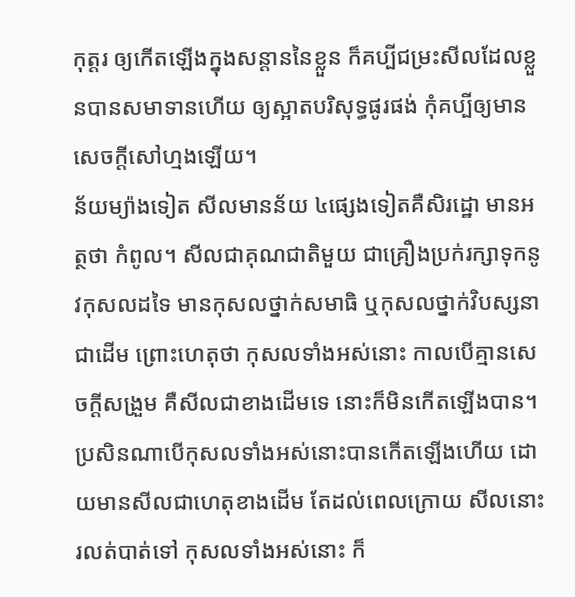កុត្តរ ឲ្យកើតឡើងក្នុងសន្តាននៃខ្លួន ក៏គប្បីជម្រះសីលដែលខ្លួនបានសមាទានហើយ ឲ្យស្អាតបរិសុទ្ធផូរផង់ កុំគប្បីឲ្យមានសេចក្តីសៅហ្មងឡើយ។
ន័យម្យ៉ាងទៀត សីលមានន័យ ៤ផ្សេងទៀតគឺសិរដ្ឋោ មានអត្ថថា កំពូល។ សីលជាគុណជាតិមួយ ជាគ្រឿងប្រក់រក្សាទុកនូវកុសលដទៃ មានកុសលថ្នាក់សមាធិ ឬកុសលថ្នាក់វិបស្សនាជាដើម ព្រោះហេតុថា កុសលទាំងអស់នោះ កាលបើគ្មានសេចក្តីសង្រួម គឺសីលជាខាងដើមទេ នោះក៏មិនកើតឡើងបាន។ ប្រសិនណាបើកុសលទាំងអស់នោះបានកើតឡើងហើយ ដោយមានសីលជាហេតុខាងដើម តែដល់ពេលក្រោយ សីលនោះរលត់បាត់ទៅ កុសលទាំងអស់នោះ ក៏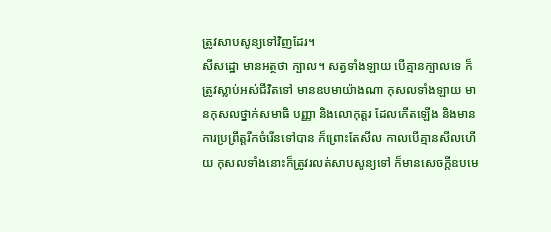ត្រូវសាបសូន្យទៅវិញដែរ។
សីសដ្ឋោ មានអត្ថថា ក្បាល។ សត្វទាំងឡាយ បើគ្មានក្បាលទេ ក៏ត្រូវស្លាប់អស់ជីវិតទៅ មានឧបមាយ៉ាងណា កុសលទាំងឡាយ មានកុសលថ្នាក់សមាធិ បញ្ញា និងលោកុត្តរ ដែលកើតឡើង និងមានការប្រព្រឹត្តរីកចំរើនទៅបាន ក៏ព្រោះតែសីល កាលបើគ្មានសីលហើយ កុសលទាំងនោះក៏ត្រូវរលត់សាបសូន្យទៅ ក៏មានសេចក្តីឧបមេ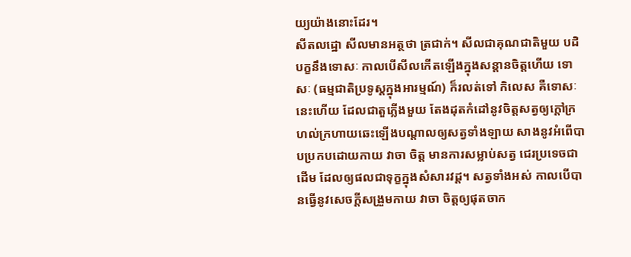យ្យយ៉ាងនោះដែរ។
សីតលដ្ឋោ សីលមានអត្ថថា ត្រជាក់។ សីលជាគុណជាតិមួយ បដិបក្ខនឹងទោសៈ កាលបើសីលកើតឡើងក្នុងសន្តានចិត្តហើយ ទោសៈ (ធម្មជាតិប្រទូស្តក្នុងអារម្មណ៍) ក៏រលត់ទៅ កិលេស គឺទោសៈនេះហើយ ដែលជាតួភ្លើងមួយ តែងដុតកំដៅនូវចិត្តសត្វឲ្យក្តៅក្រហល់ក្រហាយឆេះឡើងបណ្តាលឲ្យសត្វទាំងឡាយ សាងនូវអំពើបាបប្រកបដោយកាយ វាចា ចិត្ត មានការសម្លាប់សត្វ ជេរប្រទេចជាដើម ដែលឲ្យផលជាទុក្ខក្នុងសំសារវដ្ត។ សត្វទាំងអស់ កាលបើបានធ្វើនូវសេចក្តីសង្រួមកាយ វាចា ចិត្តឲ្យផុតចាក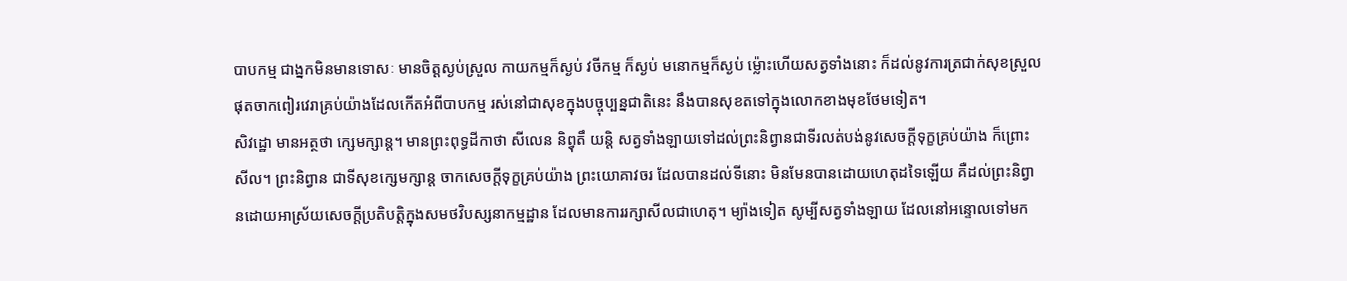បាបកម្ម ជាង្នកមិនមានទោសៈ មានចិត្តស្ងប់ស្រួល កាយកម្មក៏ស្ងប់ វចីកម្ម ក៏ស្ងប់ មនោកម្មក៏ស្ងប់ ម្ល៉ោះហើយសត្វទាំងនោះ ក៏ដល់នូវការត្រជាក់សុខស្រួល ផុតចាកពៀរវេរាគ្រប់យ៉ាងដែលកើតអំពីបាបកម្ម រស់នៅជាសុខក្នុងបច្ចុប្បន្នជាតិនេះ នឹងបានសុខតទៅក្នុងលោកខាងមុខថែមទៀត។
សិវដ្ឋោ មានអត្ថថា ក្សេមក្សាន្ត។ មានព្រះពុទ្ធដីកាថា សីលេន និព្វុតឹ យន្តិ សត្វទាំងឡាយទៅដល់ព្រះនិព្វានជាទីរលត់បង់នូវសេចក្តីទុក្ខគ្រប់យ៉ាង ក៏ព្រោះសីល។ ព្រះនិព្វាន ជាទីសុខក្សេមក្សាន្ត ចាកសេចក្តីទុក្ខគ្រប់យ៉ាង ព្រះយោគាវចរ ដែលបានដល់ទីនោះ មិនមែនបានដោយហេតុដទៃឡើយ គឺដល់ព្រះនិព្វានដោយអាស្រ័យសេចក្តីប្រតិបត្តិក្នុងសមថវិបស្សនាកម្មដ្ឋាន ដែលមានការរក្សាសីលជាហេតុ។ ម្យ៉ាងទៀត សូម្បីសត្វទាំងឡាយ ដែលនៅអន្ទោលទៅមក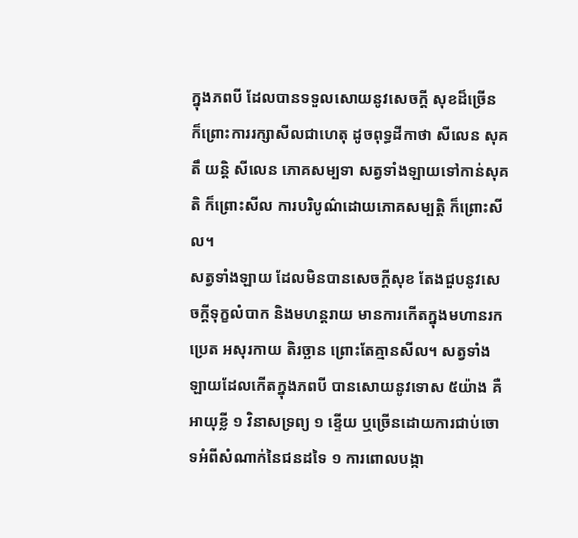ក្នុងភពបី ដែលបានទទួលសោយនូវសេចក្តី សុខដ៏ច្រើន ក៏ព្រោះការរក្សាសីលជាហេតុ ដូចពុទ្ធដីកាថា សីលេន សុគតឹ យន្តិ សីលេន ភោគសម្បទា សត្វទាំងឡាយទៅកាន់សុគតិ ក៏ព្រោះសីល ការបរិបូណ៌ដោយភោគសម្បត្តិ ក៏ព្រោះសីល។
សត្វទាំងឡាយ ដែលមិនបានសេចក្តីសុខ តែងជួបនូវសេចក្តីទុក្ខលំបាក និងមហន្តរាយ មានការកើតក្នុងមហានរក ប្រេត អសុរកាយ តិរច្ឆាន ព្រោះតែគ្មានសីល។ សត្វទាំងឡាយដែលកើតក្នុងភពបី បានសោយនូវទោស ៥យ៉ាង គឺ អាយុខ្លី ១ វិនាសទ្រព្យ ១ ខ្ទើយ ឬច្រើនដោយការជាប់ចោទអំពីសំណាក់នៃជនដទៃ ១ ការពោលបង្កា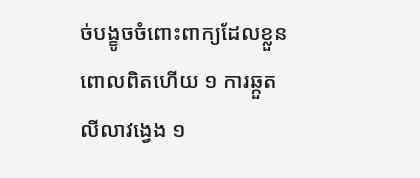ច់បង្ខូចចំពោះពាក្យដែលខ្លួនពោលពិតហើយ ១ ការឆ្កួតលីលាវង្វេង ១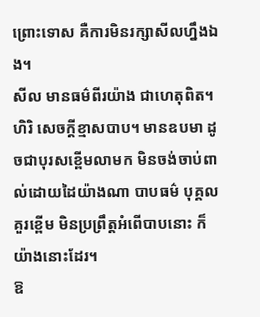ព្រោះទោស គឺការមិនរក្សាសីលហ្នឹងឯង។
សីល មានធម៌ពីរយ៉ាង ជាហេតុពិត។
ហិរិ សេចក្តីខ្មាសបាប។ មានឧបមា ដូចជាបុរសខ្ពើមលាមក មិនចង់ចាប់ពាល់ដោយដៃយ៉ាងណា បាបធម៌ បុគ្គលគួរខ្ពើម មិនប្រព្រឹត្តអំពើបាបនោះ ក៏យ៉ាងនោះដែរ។
ឱ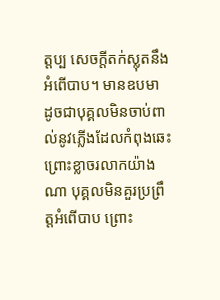ត្តប្ប សេចក្តីតក់ស្លុតនឹងអំពើបាប។ មានឧបមា ដូចជាបុគ្គលមិនចាប់ពាល់នូវភ្លើងដែលកំពុងឆេះ ព្រោះខ្លាចរលាកយ៉ាងណា បុគ្គលមិនគួរប្រព្រឹត្តអំពើបាប ព្រោះ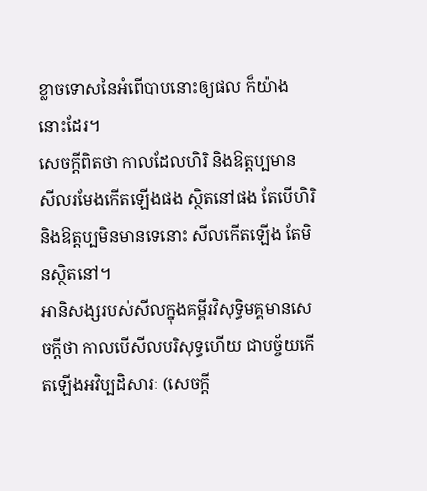ខ្លាចទោសនៃអំពើបាបនោះឲ្យផល ក៏យ៉ាងនោះដែរ។
សេចក្តីពិតថា កាលដែលហិរិ និងឱត្តប្បមាន សីលរមែងកើតឡើងផង ស្ថិតនៅផង តែបើហិរិ និងឱត្តប្បមិនមានទេនោះ សីលកើតឡើង តែមិនស្ថិតនៅ។
អានិសង្សរបស់សីលក្នុងគម្ពីរវិសុទ្ធិមគ្គមានសេចក្តីថា កាលបើសីលបរិសុទ្ធហើយ ជាបច្ច័យកើតឡើងអវិប្បដិសារៈ (សេចក្តី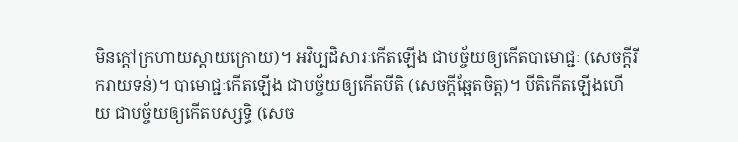មិនក្តៅក្រហាយស្តាយក្រោយ)។ អវិប្បដិសារៈកើតឡើង ជាបច្ច័យឲ្យកើតបាមោជ្ជៈ (សេចក្តីរីករាយទន់)។ បាមោជ្ជៈកើតឡើង ជាបច្ច័យឲ្យកើតបីតិ (សេចក្តីឆ្អែតចិត្ត)។ បីតិកើតឡើងហើយ ជាបច្ច័យឲ្យកើតបស្សទ្ធិ (សេច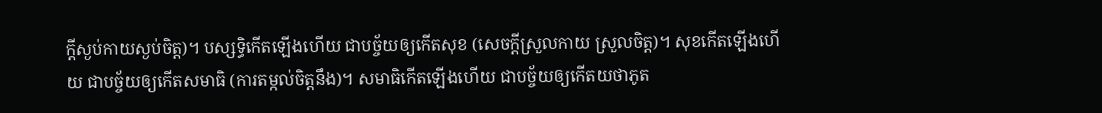ក្តីស្ងប់កាយស្ងប់ចិត្ត)។ បស្សទ្ធិកើតឡើងហើយ ជាបច្ច័យឲ្យកើតសុខ (សេចក្តីស្រួលកាយ ស្រួលចិត្ត)។ សុខកើតឡើងហើយ ជាបច្ច័យឲ្យកើតសមាធិ (ការតម្កល់ចិត្តនឹង)។ សមាធិកើតឡើងហើយ ជាបច្ច័យឲ្យកើតយថាភូត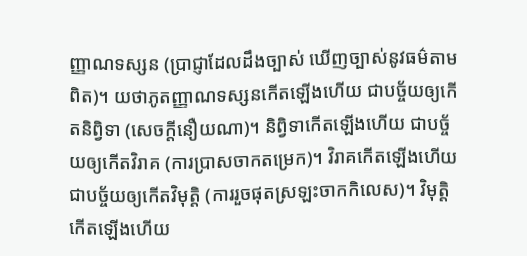ញ្ញាណទស្សន (ប្រាជ្ញាដែលដឹងច្បាស់ ឃើញច្បាស់នូវធម៌តាមពិត)។ យថាភូតញ្ញាណទស្សនកើតឡើងហើយ ជាបច្ច័យឲ្យកើតនិព្វិទា (សេចក្តីនឿយណា)។ និព្វិទាកើតឡើងហើយ ជាបច្ច័យឲ្យកើតវិរាគ (ការប្រាសចាកតម្រេក)។ វិរាគកើតឡើងហើយ ជាបច្ច័យឲ្យកើតវិមុត្តិ (ការរួចផុតស្រឡះចាកកិលេស)។ វិមុត្តិកើតឡើងហើយ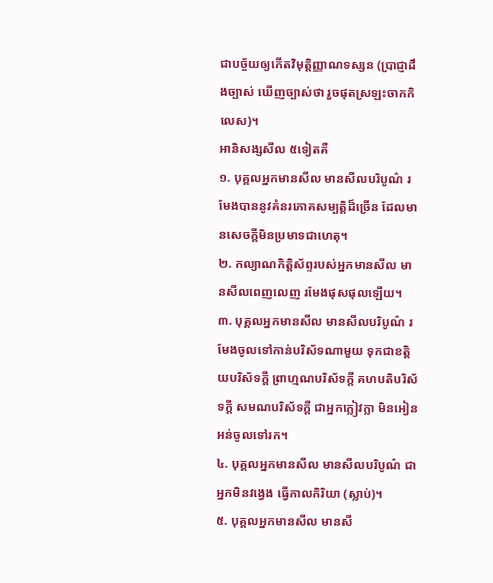ជាបច្ច័យឲ្យកើតវិមុត្តិញ្ញាណទស្សន (ប្រាជ្ញាដឹងច្បាស់ ឃើញច្បាស់ថា រួចផុតស្រឡះចាកកិលេស)។
អានិសង្សសីល ៥ទៀតគឺ
១. បុគ្គលអ្នកមានសីល មានសីលបរិបូណ៌ រមែងបាននូវគំនរភោគសម្បត្តិដ៏ច្រើន ដែលមានសេចក្តីមិនប្រមាទជាហេតុ។
២. កល្យាណកិត្តិស័ព្ទរបស់អ្នកមានសីល មានសីលពេញលេញ រមែងផុសផុលឡើយ។
៣. បុគ្គលអ្នកមានសីល មានសីលបរិបូណ៌ រមែងចូលទៅកាន់បរិស័ទណាមួយ ទុកជាខត្តិយបរិស័ទក្តី ព្រាហ្មណបរិស័ទក្តី គហបតិបរិស័ទក្តី សមណបរិស័ទក្តី ជាអ្នកក្លៀវក្លា មិនអៀនអន់ចូលទៅរក។
៤. បុគ្គលអ្នកមានសីល មានសីលបរិបូណ៌ ជាអ្នកមិនវង្វេង ធ្វើកាលកិរិយា (ស្លាប់)។
៥. បុគ្គលអ្នកមានសីល មានសី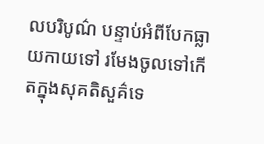លបរិបូណ៌ បន្ទាប់អំពីបែកធ្លាយកាយទៅ រមែងចូលទៅកើតក្នុងសុគតិសួគ៌ទេ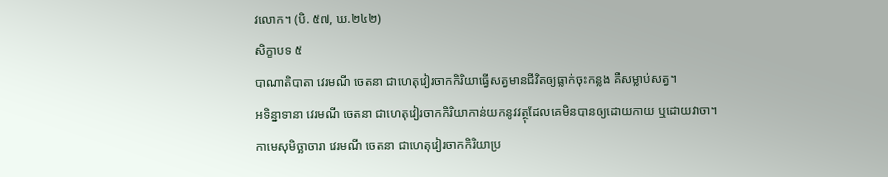វលោក។ (បិ. ៥៧, ឃ.២៤២)
សិក្ខាបទ ៥
បាណាតិបាតា វេរមណី ចេតនា ជាហេតុវៀរចាកកិរិយាធ្វើសត្វមានជីវិតឲ្យធ្លាក់ចុះកន្លង គឺសម្លាប់សត្វ។
អទិន្នាទានា វេរមណី ចេតនា ជាហេតុវៀរចាកកិរិយាកាន់យកនូវវត្ថុដែលគេមិនបានឲ្យដោយកាយ ឬដោយវាចា។
កាមេសុមិច្ឆាចារា វេរមណី ចេតនា ជាហេតុវៀរចាកកិរិយាប្រ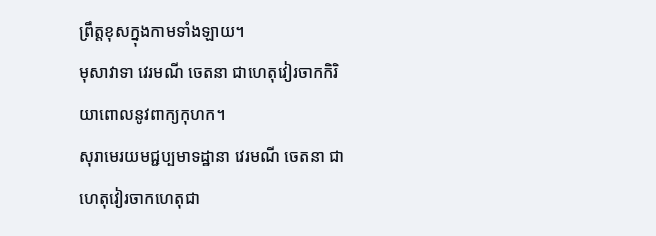ព្រឹត្តខុសក្នុងកាមទាំងឡាយ។
មុសាវាទា វេរមណី ចេតនា ជាហេតុវៀរចាកកិរិយាពោលនូវពាក្យកុហក។
សុរាមេរយមជ្ជប្បមាទដ្ឋានា វេរមណី ចេតនា ជាហេតុវៀរចាកហេតុជា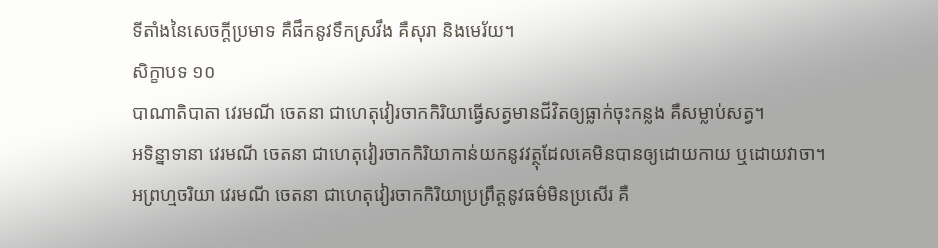ទីតាំងនៃសេចក្តីប្រមាទ គឺផឹកនូវទឹកស្រវឹង គឺសុរា និងមេរ័យ។
សិក្ខាបទ ១០
បាណាតិបាតា វេរមណី ចេតនា ជាហេតុវៀរចាកកិរិយាធ្វើសត្វមានជីវិតឲ្យធ្លាក់ចុះកន្លង គឺសម្លាប់សត្វ។
អទិន្នាទានា វេរមណី ចេតនា ជាហេតុវៀរចាកកិរិយាកាន់យកនូវវត្ថុដែលគេមិនបានឲ្យដោយកាយ ឬដោយវាចា។
អព្រហ្មចរិយា វេរមណី ចេតនា ជាហេតុវៀរចាកកិរិយាប្រព្រឹត្តនូវធម៌មិនប្រសើរ គឺ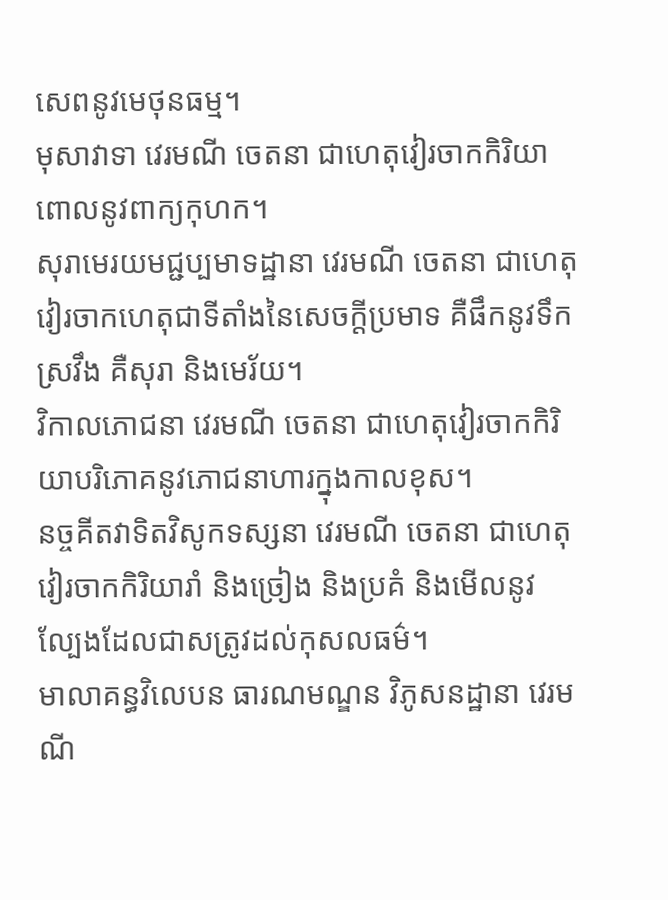សេពនូវមេថុនធម្ម។
មុសាវាទា វេរមណី ចេតនា ជាហេតុវៀរចាកកិរិយាពោលនូវពាក្យកុហក។
សុរាមេរយមជ្ជប្បមាទដ្ឋានា វេរមណី ចេតនា ជាហេតុវៀរចាកហេតុជាទីតាំងនៃសេចក្តីប្រមាទ គឺផឹកនូវទឹកស្រវឹង គឺសុរា និងមេរ័យ។
វិកាលភោជនា វេរមណី ចេតនា ជាហេតុវៀរចាកកិរិយាបរិភោគនូវភោជនាហារក្នុងកាលខុស។
នច្ចគីតវាទិតវិសូកទស្សនា វេរមណី ចេតនា ជាហេតុវៀរចាកកិរិយារាំ និងច្រៀង និងប្រគំ និងមើលនូវល្បែងដែលជាសត្រូវដល់កុសលធម៌។
មាលាគន្ធវិលេបន ធារណមណ្ឌន វិភូសនដ្ឋានា វេរមណី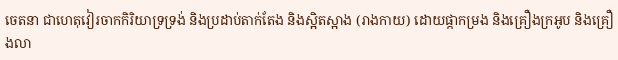ចេតនា ជាហេតុវៀរចាកកិរិយាទ្រទ្រង់ និងប្រដាប់តាក់តែង និងស្អិតស្អាង (រាងកាយ) ដោយផ្កាកម្រង និងគ្រឿងក្រអូប និងគ្រឿងលា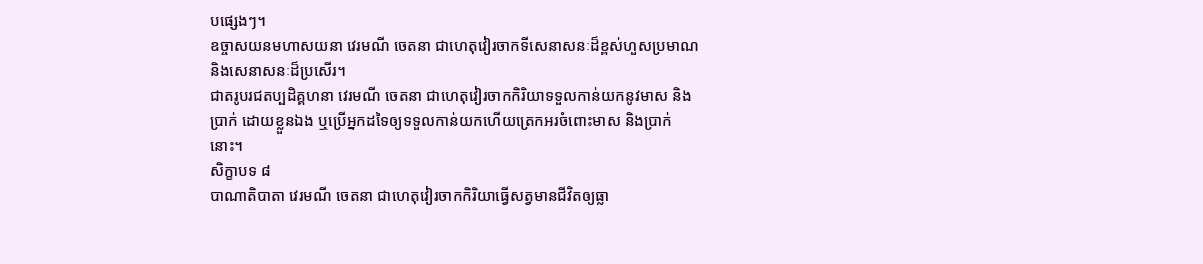បផ្សេងៗ។
ឧច្ចាសយនមហាសយនា វេរមណី ចេតនា ជាហេតុវៀរចាកទីសេនាសនៈដ៏ខ្ពស់ហួសប្រមាណ និងសេនាសនៈដ៏ប្រសើរ។
ជាតរូបរជតប្បដិគ្គហនា វេរមណី ចេតនា ជាហេតុវៀរចាកកិរិយាទទួលកាន់យកនូវមាស និងប្រាក់ ដោយខ្លួនឯង ឬប្រើអ្នកដទៃឲ្យទទួលកាន់យកហើយត្រេកអរចំពោះមាស និងប្រាក់នោះ។
សិក្ខាបទ ៨
បាណាតិបាតា វេរមណី ចេតនា ជាហេតុវៀរចាកកិរិយាធ្វើសត្វមានជីវិតឲ្យធ្លា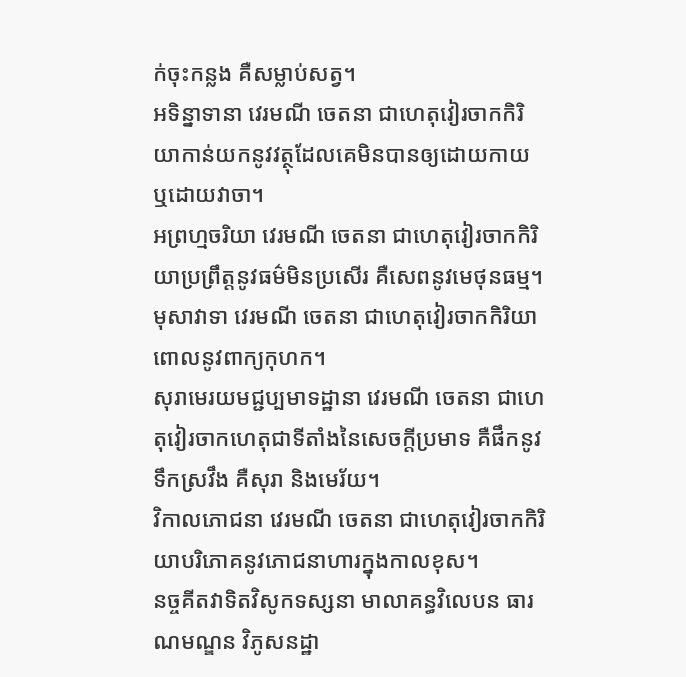ក់ចុះកន្លង គឺសម្លាប់សត្វ។
អទិន្នាទានា វេរមណី ចេតនា ជាហេតុវៀរចាកកិរិយាកាន់យកនូវវត្ថុដែលគេមិនបានឲ្យដោយកាយ ឬដោយវាចា។
អព្រហ្មចរិយា វេរមណី ចេតនា ជាហេតុវៀរចាកកិរិយាប្រព្រឹត្តនូវធម៌មិនប្រសើរ គឺសេពនូវមេថុនធម្ម។
មុសាវាទា វេរមណី ចេតនា ជាហេតុវៀរចាកកិរិយាពោលនូវពាក្យកុហក។
សុរាមេរយមជ្ជប្បមាទដ្ឋានា វេរមណី ចេតនា ជាហេតុវៀរចាកហេតុជាទីតាំងនៃសេចក្តីប្រមាទ គឺផឹកនូវទឹកស្រវឹង គឺសុរា និងមេរ័យ។
វិកាលភោជនា វេរមណី ចេតនា ជាហេតុវៀរចាកកិរិយាបរិភោគនូវភោជនាហារក្នុងកាលខុស។
នច្ចគីតវាទិតវិសូកទស្សនា មាលាគន្ធវិលេបន ធារណមណ្ឌន វិភូសនដ្ឋា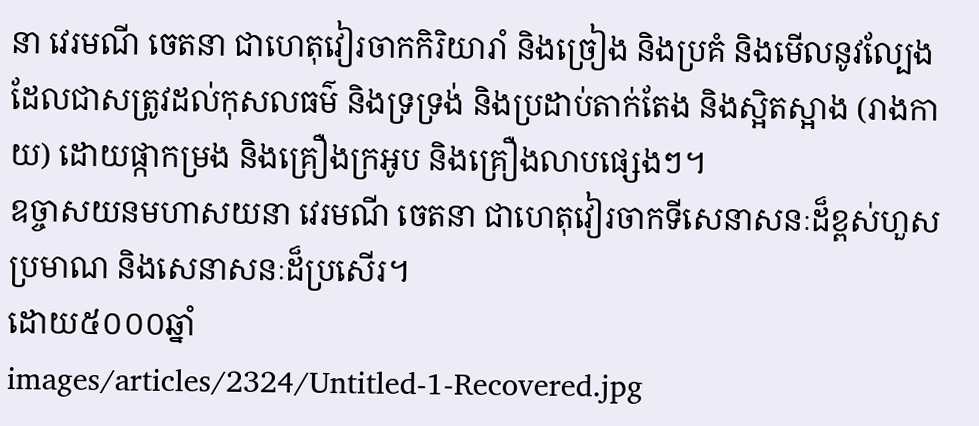នា វេរមណី ចេតនា ជាហេតុវៀរចាកកិរិយារាំ និងច្រៀង និងប្រគំ និងមើលនូវល្បែងដែលជាសត្រូវដល់កុសលធម៌ និងទ្រទ្រង់ និងប្រដាប់តាក់តែង និងស្អិតស្អាង (រាងកាយ) ដោយផ្កាកម្រង និងគ្រឿងក្រអូប និងគ្រឿងលាបផ្សេងៗ។
ឧច្ចាសយនមហាសយនា វេរមណី ចេតនា ជាហេតុវៀរចាកទីសេនាសនៈដ៏ខ្ពស់ហួសប្រមាណ និងសេនាសនៈដ៏ប្រសើរ។
ដោយ៥០០០ឆ្នាំ
images/articles/2324/Untitled-1-Recovered.jpg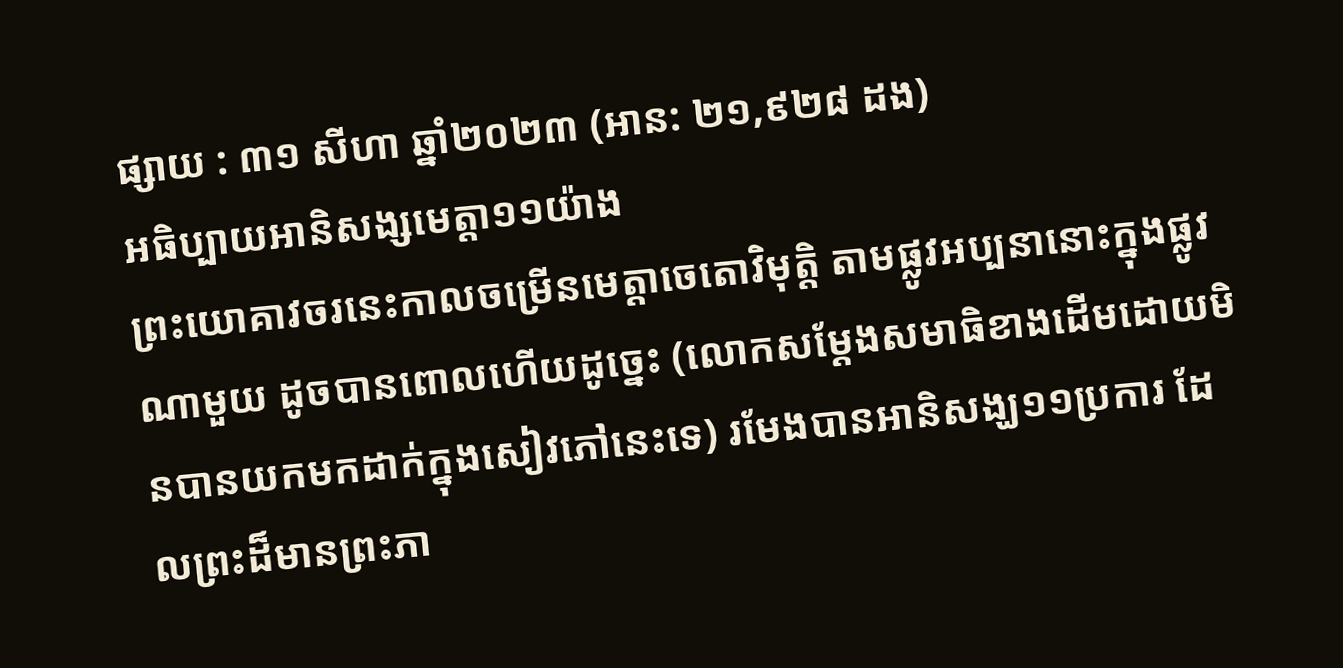ផ្សាយ : ៣១ សីហា ឆ្នាំ២០២៣ (អាន: ២១,៩២៨ ដង)
អធិប្បាយអានិសង្សមេត្តា១១យ៉ាង
ព្រះយោគាវចរនេះកាលចម្រើនមេត្តាចេតោវិមុត្តិ តាមផ្លូវអប្បនានោះក្នុងផ្លូវណាមួយ ដូចបានពោលហើយដូច្នេះ (លោកសម្ដែងសមាធិខាងដើមដោយមិនបានយកមកដាក់ក្នុងសៀវភៅនេះទេ) រមែងបានអានិសង្ឃ១១ប្រការ ដែលព្រះដ៏មានព្រះភា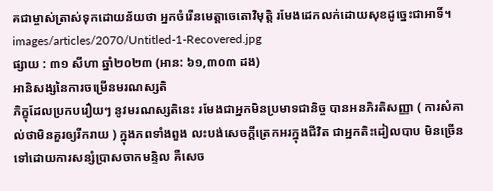គជាម្ចាស់ត្រាស់ទុកដោយន័យថា អ្នកចំរើនមេត្តាចេតោវិមុត្តិ រមែងដេកលក់ដោយសុខដូច្នេះជាអាទិ៍។
images/articles/2070/Untitled-1-Recovered.jpg
ផ្សាយ : ៣១ សីហា ឆ្នាំ២០២៣ (អាន: ៦១,៣០៣ ដង)
អានិសង្សនៃការចម្រើនមរណស្សតិ
ភិក្ខុដែលប្រកបរឿយៗ នូវមរណស្សតិនេះ រមែងជាអ្នកមិនប្រមាទជានិច្ច បានអនភិរតិសញ្ញា ( ការសំគាល់ថាមិនគួរឲ្យរីករាយ ) ក្នុងភពទាំងពួង លះបង់សេចក្ដីត្រេកអរក្នុងជីវិត ជាអ្នកតិះដៀលបាប មិនច្រើនទៅដោយការសន្សំប្រាសចាកមន្ទិល គឺសេច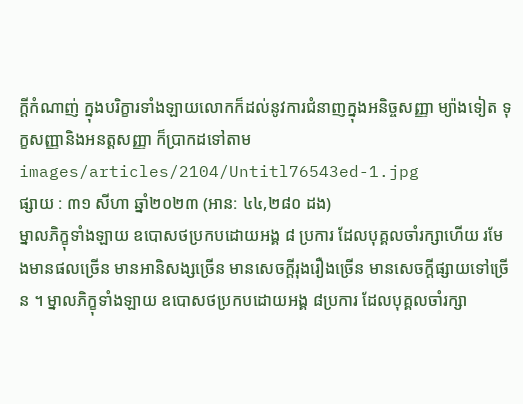ក្ដីកំណាញ់ ក្នុងបរិក្ខារទាំងឡាយលោកក៏ដល់នូវការជំនាញក្នុងអនិច្ចសញ្ញា ម្យ៉ាងទៀត ទុក្ខសញ្ញានិងអនត្តសញ្ញា ក៏ប្រាកដទៅតាម
images/articles/2104/Untitl76543ed-1.jpg
ផ្សាយ : ៣១ សីហា ឆ្នាំ២០២៣ (អាន: ៤៤,២៨០ ដង)
ម្នាលភិក្ខុទាំងឡាយ ឧបោសថប្រកបដោយអង្គ ៨ ប្រការ ដែលបុគ្គលចាំរក្សាហើយ រមែងមានផលច្រើន មានអានិសង្សច្រើន មានសេចក្តីរុងរឿងច្រើន មានសេចក្តីផ្សាយទៅច្រើន ។ ម្នាលភិក្ខុទាំងឡាយ ឧបោសថប្រកបដោយអង្គ ៨ប្រការ ដែលបុគ្គលចាំរក្សា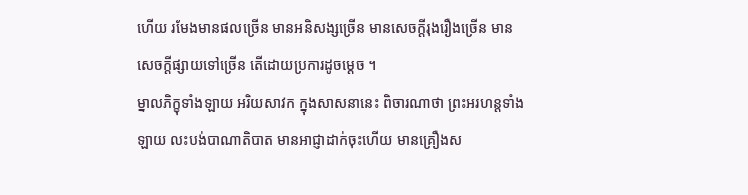ហើយ រមែងមានផលច្រើន មានអនិសង្សច្រើន មានសេចក្តីរុងរឿងច្រើន មានសេចក្តីផ្សាយទៅច្រើន តើដោយប្រការដូចម្តេច ។
ម្នាលភិក្ខុទាំងឡាយ អរិយសាវក ក្នុងសាសនានេះ ពិចារណាថា ព្រះអរហន្តទាំងឡាយ លះបង់បាណាតិបាត មានអាជ្ញាដាក់ចុះហើយ មានគ្រឿងស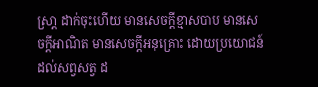ស្រា្ត ដាក់ចុះហើយ មានសេចក្តីខ្មាសបាប មានសេចក្តីអាណិត មានសេចក្តីអនុគ្រោះ ដោយប្រយោជន៍ដល់សព្វសត្វ ដ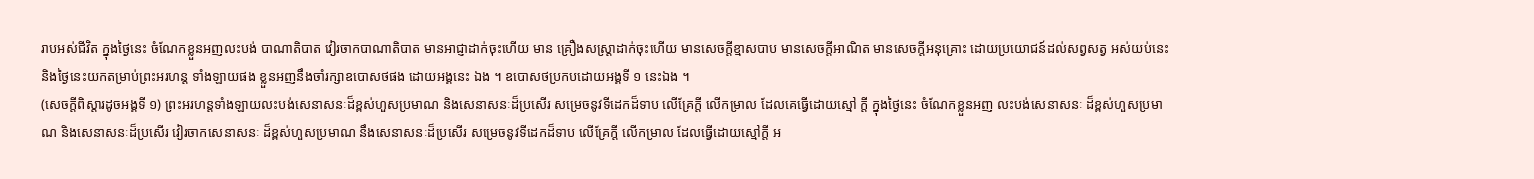រាបអស់ជីវិត ក្នុងថ្ងៃនេះ ចំណែកខ្លួនអញលះបង់ បាណាតិបាត វៀរចាកបាណាតិបាត មានអាជ្ញាដាក់ចុះហើយ មាន គ្រឿងសស្រ្តាដាក់ចុះហើយ មានសេចក្តីខ្មាសបាប មានសេចក្តីអាណិត មានសេចក្តីអនុគ្រោះ ដោយប្រយោជន៍ដល់សព្វសត្វ អស់យប់នេះ និងថ្ងៃនេះយកតម្រាប់ព្រះអរហន្ត ទាំងឡាយផង ខ្លួនអញនឹងចាំរក្សាឧបោសថផង ដោយអង្គនេះ ឯង ។ ឧបោសថប្រកបដោយអង្គទី ១ នេះឯង ។
(សេចក្តីពិស្តារដូចអង្គទី ១) ព្រះអរហន្តទាំងឡាយលះបង់សេនាសនៈដ៏ខ្ពស់ហួសប្រមាណ និងសេនាសនៈដ៏ប្រសើរ សម្រេចនូវទីដេកដ៏ទាប លើគ្រែក្តី លើកម្រាល ដែលគេធ្វើដោយស្មៅ ក្តី ក្នុងថ្ងៃនេះ ចំណែកខ្លួនអញ លះបង់សេនាសនៈ ដ៏ខ្ពស់ហួសប្រមាណ និងសេនាសនៈដ៏ប្រសើរ វៀរចាកសេនាសនៈ ដ៏ខ្ពស់ហួសប្រមាណ នឹងសេនាសនៈដ៏ប្រសើរ សម្រេចនូវទីដេកដ៏ទាប លើគ្រែក្តី លើកម្រាល ដែលធ្វើដោយស្មៅក្តី អ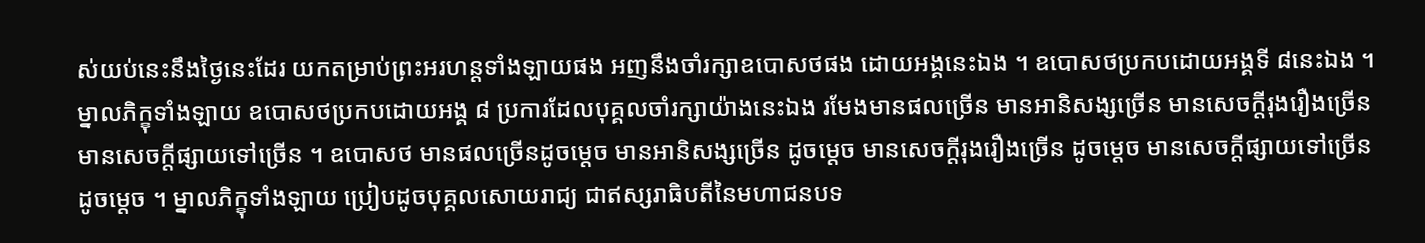ស់យប់នេះនឹងថ្ងៃនេះដែរ យកតម្រាប់ព្រះអរហន្តទាំងឡាយផង អញនឹងចាំរក្សាឧបោសថផង ដោយអង្គនេះឯង ។ ឧបោសថប្រកបដោយអង្គទី ៨នេះឯង ។
ម្នាលភិក្ខុទាំងឡាយ ឧបោសថប្រកបដោយអង្គ ៨ ប្រការដែលបុគ្គលចាំរក្សាយ៉ាងនេះឯង រមែងមានផលច្រើន មានអានិសង្សច្រើន មានសេចក្តីរុងរឿងច្រើន មានសេចក្តីផ្សាយទៅច្រើន ។ ឧបោសថ មានផលច្រើនដូចម្តេច មានអានិសង្សច្រើន ដូចម្តេច មានសេចក្តីរុងរឿងច្រើន ដូចម្តេច មានសេចក្តីផ្សាយទៅច្រើនដូចម្តេច ។ ម្នាលភិក្ខុទាំងឡាយ ប្រៀបដូចបុគ្គលសោយរាជ្យ ជាឥស្សរាធិបតីនៃមហាជនបទ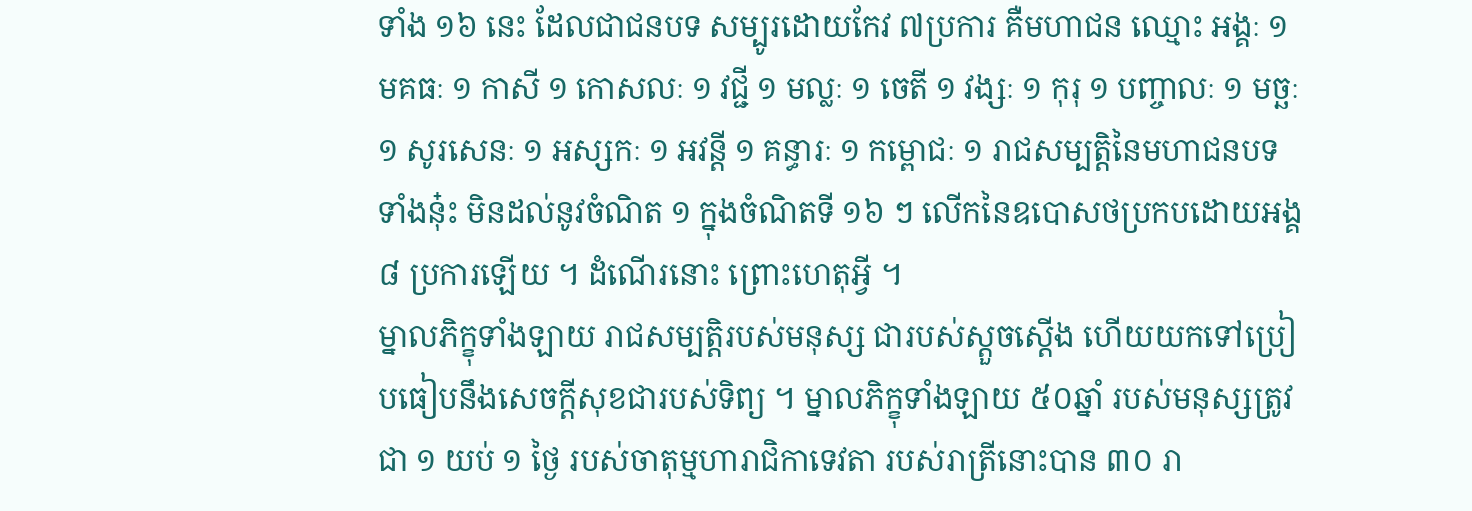ទាំង ១៦ នេះ ដែលជាជនបទ សម្បូរដោយកែវ ៧ប្រការ គឺមហាជន ឈ្មោះ អង្គៈ ១ មគធៈ ១ កាសី ១ កោសលៈ ១ វជ្ជី ១ មល្លៈ ១ ចេតី ១ វង្សៈ ១ កុរុ ១ បញ្ចាលៈ ១ មច្ឆៈ ១ សូរសេនៈ ១ អស្សកៈ ១ អវន្តី ១ គន្ធារៈ ១ កម្ពោជៈ ១ រាជសម្បត្តិនៃមហាជនបទទាំងនុ៎ះ មិនដល់នូវចំណិត ១ ក្នុងចំណិតទី ១៦ ៗ លើកនៃឧបោសថប្រកបដោយអង្គ ៨ ប្រការឡើយ ។ ដំណើរនោះ ព្រោះហេតុអ្វី ។
ម្នាលភិក្ខុទាំងឡាយ រាជសម្បត្តិរបស់មនុស្ស ជារបស់ស្តួចស្តើង ហើយយកទៅប្រៀបធៀបនឹងសេចក្តីសុខជារបស់ទិព្យ ។ ម្នាលភិក្ខុទាំងឡាយ ៥០ឆ្នាំ របស់មនុស្សត្រូវជា ១ យប់ ១ ថ្ងៃ របស់ចាតុម្មហារាជិកាទេវតា របស់រាត្រីនោះបាន ៣០ រា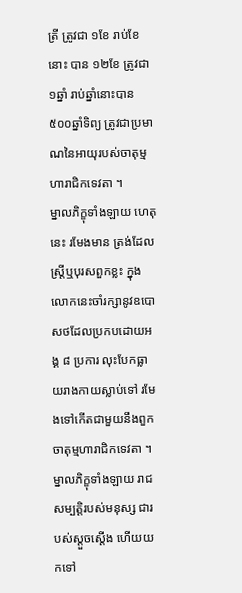ត្រី ត្រូវជា ១ខែ រាប់ខែនោះ បាន ១២ខែ ត្រូវជា ១ឆ្នាំ រាប់ឆ្នាំនោះបាន ៥០០ឆ្នាំទិព្យ ត្រូវជាប្រមាណនៃអាយុរបស់ចាតុម្មហារាជិកទេវតា ។
ម្នាលភិក្ខុទាំងឡាយ ហេតុនេះ រមែងមាន ត្រង់ដែលស្រ្តីឬបុរសពួកខ្លះ ក្នុងលោកនេះចាំរក្សានូវឧបោសថដែលប្រកបដោយអង្គ ៨ ប្រការ លុះបែកធ្លាយរាងកាយស្លាប់ទៅ រមែងទៅកើតជាមួយនឹងពួកចាតុម្មហារាជិកទេវតា ។ ម្នាលភិក្ខុទាំងឡាយ រាជសម្បត្តិរបស់មនុស្ស ជារបស់ស្តួចស្តើង ហើយយកទៅ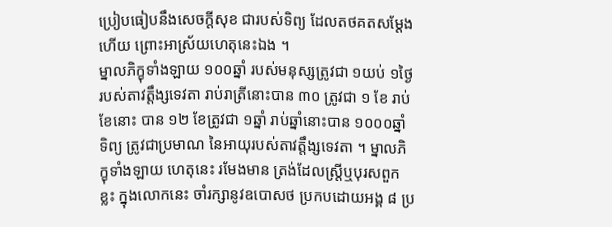ប្រៀបធៀបនឹងសេចក្តីសុខ ជារបស់ទិព្យ ដែលតថគតសម្តែងហើយ ព្រោះអាស្រ័យហេតុនេះឯង ។
ម្នាលភិក្ខុទាំងឡាយ ១០០ឆ្នាំ របស់មនុស្សត្រូវជា ១យប់ ១ថ្ងៃ របស់តាវត្តឹង្សទេវតា រាប់រាត្រីនោះបាន ៣០ ត្រូវជា ១ ខែ រាប់ខែនោះ បាន ១២ ខែត្រូវជា ១ឆ្នាំ រាប់ឆ្នាំនោះបាន ១០០០ឆ្នាំទិព្យ ត្រូវជាប្រមាណ នៃអាយុរបស់តាវត្តឹង្សទេវតា ។ ម្នាលភិក្ខុទាំងឡាយ ហេតុនេះ រមែងមាន ត្រង់ដែលស្ត្រីឬបុរសពួកខ្លះ ក្នុងលោកនេះ ចាំរក្សានូវឧបោសថ ប្រកបដោយអង្គ ៨ ប្រ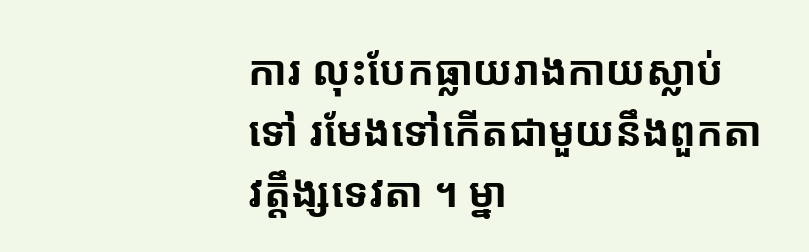ការ លុះបែកធ្លាយរាងកាយស្លាប់ទៅ រមែងទៅកើតជាមួយនឹងពួកតាវត្តឹង្សទេវតា ។ ម្នា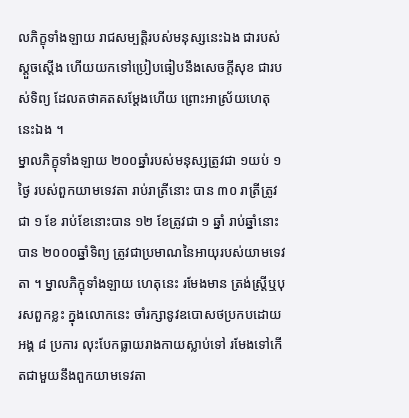លភិក្ខុទាំងឡាយ រាជសម្បត្តិរបស់មនុស្សនេះឯង ជារបស់ស្តួចស្តើង ហើយយកទៅប្រៀបធៀបនឹងសេចក្តីសុខ ជារបស់ទិព្យ ដែលតថាគតសម្តែងហើយ ព្រោះអាស្រ័យហេតុនេះឯង ។
ម្នាលភិក្ខុទាំងឡាយ ២០០ឆ្នាំរបស់មនុស្សត្រូវជា ១យប់ ១ ថ្ងៃ របស់ពួកយាមទេវតា រាប់រាត្រីនោះ បាន ៣០ រាត្រីត្រូវជា ១ ខែ រាប់ខែនោះបាន ១២ ខែត្រូវជា ១ ឆ្នាំ រាប់ឆ្នាំនោះបាន ២០០០ឆ្នាំទិព្យ ត្រូវជាប្រមាណនៃអាយុរបស់យាមទេវតា ។ ម្នាលភិក្ខុទាំងឡាយ ហេតុនេះ រមែងមាន ត្រង់ស្ត្រីឬបុរសពួកខ្លះ ក្នុងលោកនេះ ចាំរក្សានូវឧបោសថប្រកបដោយអង្គ ៨ ប្រការ លុះបែកធ្លាយរាងកាយស្លាប់ទៅ រមែងទៅកើតជាមួយនឹងពួកយាមទេវតា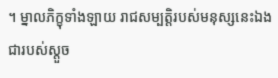។ ម្នាលភិក្ខុទាំងឡាយ រាជសម្បត្តិរបស់មនុស្សនេះឯង ជារបស់ស្តួច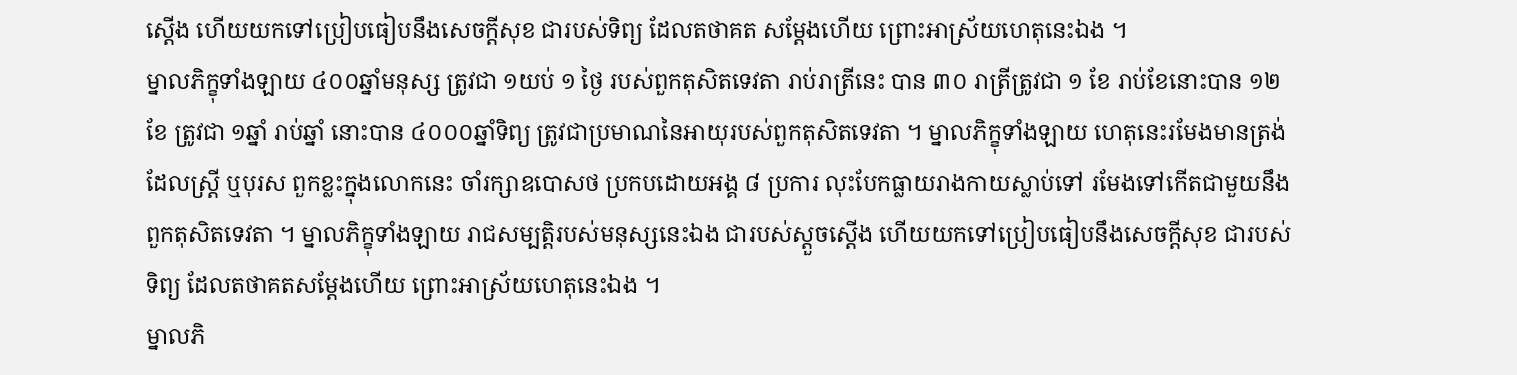ស្តើង ហើយយកទៅប្រៀបធៀបនឹងសេចក្តីសុខ ជារបស់ទិព្យ ដែលតថាគត សម្តែងហើយ ព្រោះអាស្រ័យហេតុនេះឯង ។
ម្នាលភិក្ខុទាំងឡាយ ៤០០ឆ្នាំមនុស្ស ត្រូវជា ១យប់ ១ ថ្ងៃ របស់ពួកតុសិតទេវតា រាប់រាត្រីនេះ បាន ៣០ រាត្រីត្រូវជា ១ ខែ រាប់ខែនោះបាន ១២ ខែ ត្រូវជា ១ឆ្នាំ រាប់ឆ្នាំ នោះបាន ៤០០០ឆ្នាំទិព្យ ត្រូវជាប្រមាណនៃអាយុរបស់ពួកតុសិតទេវតា ។ ម្នាលភិក្ខុទាំងឡាយ ហេតុនេះរមែងមានត្រង់ដែលស្រ្តី ឬបុរស ពួកខ្លះក្នុងលោកនេះ ចាំរក្សាឧបោសថ ប្រកបដោយអង្គ ៨ ប្រការ លុះបែកធ្លាយរាងកាយស្លាប់ទៅ រមែងទៅកើតជាមួយនឹងពួកតុសិតទេវតា ។ ម្នាលភិក្ខុទាំងឡាយ រាជសម្បត្តិរបស់មនុស្សនេះឯង ជារបស់ស្តួចស្តើង ហើយយកទៅប្រៀបធៀបនឹងសេចក្តីសុខ ជារបស់ទិព្យ ដែលតថាគតសម្តែងហើយ ព្រោះអាស្រ័យហេតុនេះឯង ។
ម្នាលភិ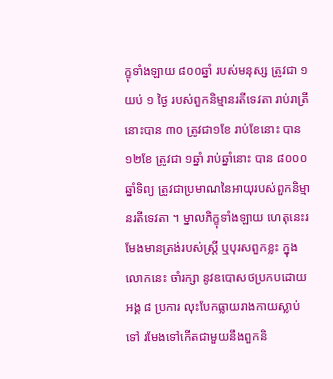ក្ខុទាំងឡាយ ៨០០ឆ្នាំ របស់មនុស្ស ត្រូវជា ១ យប់ ១ ថ្ងៃ របស់ពួកនិម្មានរតីទេវតា រាប់រាត្រីនោះបាន ៣០ ត្រូវជា១ខែ រាប់ខែនោះ បាន ១២ខែ ត្រូវជា ១ឆ្នាំ រាប់ឆ្នាំនោះ បាន ៨០០០ឆ្នាំទិព្យ ត្រូវជាប្រមាណនៃអាយុរបស់ពួកនិម្មានរតីទេវតា ។ ម្នាលភិក្ខុទាំងឡាយ ហេតុនេះរមែងមានត្រង់របស់ស្រ្តី ឬបុរសពួកខ្លះ ក្នុងលោកនេះ ចាំរក្សា នូវឧបោសថប្រកបដោយអង្គ ៨ ប្រការ លុះបែកធ្លាយរាងកាយស្លាប់ទៅ រមែងទៅកើតជាមួយនឹងពួកនិ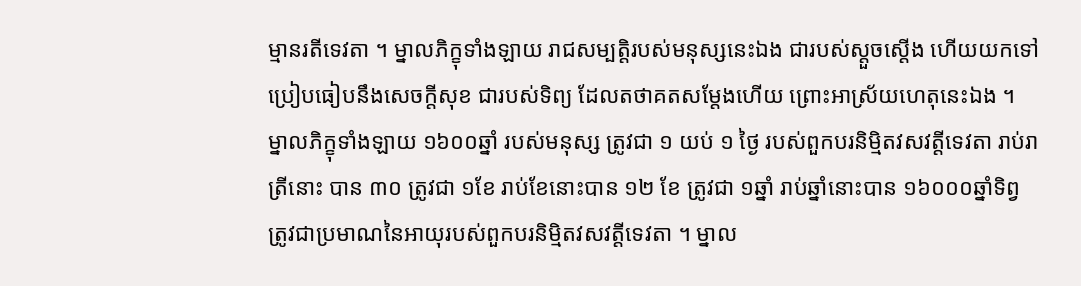ម្មានរតីទេវតា ។ ម្នាលភិក្ខុទាំងឡាយ រាជសម្បត្តិរបស់មនុស្សនេះឯង ជារបស់ស្តួចស្តើង ហើយយកទៅប្រៀបធៀបនឹងសេចក្តីសុខ ជារបស់ទិព្យ ដែលតថាគតសម្តែងហើយ ព្រោះអាស្រ័យហេតុនេះឯង ។
ម្នាលភិក្ខុទាំងឡាយ ១៦០០ឆ្នាំ របស់មនុស្ស ត្រូវជា ១ យប់ ១ ថ្ងៃ របស់ពួកបរនិមិ្មតវសវត្តីទេវតា រាប់រាត្រីនោះ បាន ៣០ ត្រូវជា ១ខែ រាប់ខែនោះបាន ១២ ខែ ត្រូវជា ១ឆ្នាំ រាប់ឆ្នាំនោះបាន ១៦០០០ឆ្នាំទិព្វ ត្រូវជាប្រមាណនៃអាយុរបស់ពួកបរនិម្មិតវសវត្តីទេវតា ។ ម្នាល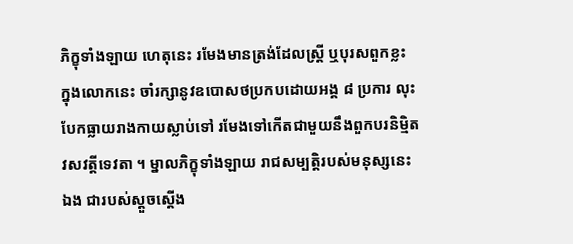ភិក្ខុទាំងឡាយ ហេតុនេះ រមែងមានត្រង់ដែលស្ត្រី ឬបុរសពួកខ្លះ ក្នុងលោកនេះ ចាំរក្សានូវឧបោសថប្រកបដោយអង្គ ៨ ប្រការ លុះបែកធ្លាយរាងកាយស្លាប់ទៅ រមែងទៅកើតជាមួយនឹងពួកបរនិម្មិតវសវត្តីទេវតា ។ ម្នាលភិក្ខុទាំងឡាយ រាជសម្បត្តិរបស់មនុស្សនេះឯង ជារបស់ស្តួចស្តើង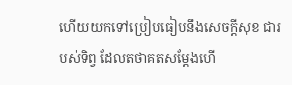ហើយយកទៅប្រៀបធៀបនឹងសេចក្តីសុខ ជារបស់ទិព្វ ដែលតថាគតសម្តែងហើ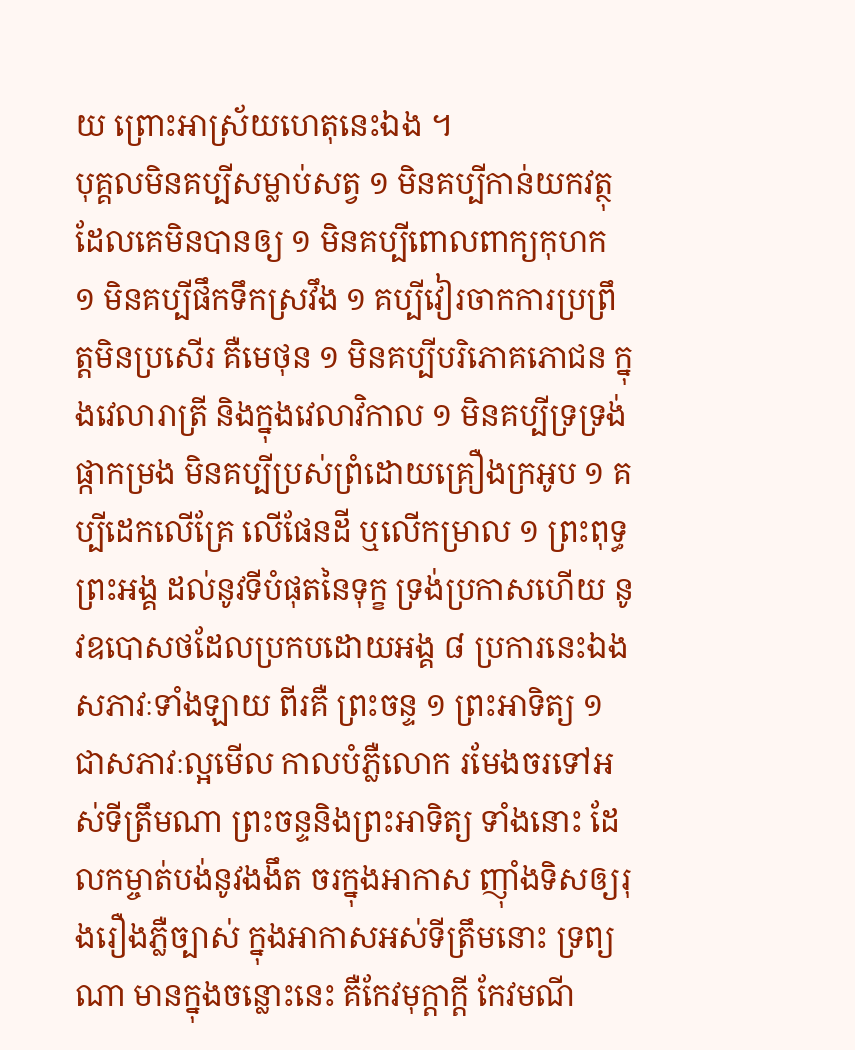យ ព្រោះអាស្រ័យហេតុនេះឯង ។
បុគ្គលមិនគប្បីសម្លាប់សត្វ ១ មិនគប្បីកាន់យកវត្ថុដែលគេមិនបានឲ្យ ១ មិនគប្បីពោលពាក្យកុហក ១ មិនគប្បីផឹកទឹកស្រវឹង ១ គប្បីវៀរចាកការប្រព្រឹត្តមិនប្រសើរ គឺមេថុន ១ មិនគប្បីបរិភោគភោជន ក្នុងវេលារាត្រី និងក្នុងវេលាវិកាល ១ មិនគប្បីទ្រទ្រង់ផ្កាកម្រង មិនគប្បីប្រស់ព្រំដោយគ្រឿងក្រអូប ១ គប្បីដេកលើគ្រែ លើផែនដី ឬលើកម្រាល ១ ព្រះពុទ្ធព្រះអង្គ ដល់នូវទីបំផុតនៃទុក្ខ ទ្រង់ប្រកាសហើយ នូវឧបោសថដែលប្រកបដោយអង្គ ៨ ប្រការនេះឯង សភាវៈទាំងឡាយ ពីរគឺ ព្រះចន្ទ ១ ព្រះអាទិត្យ ១ ជាសភាវៈល្អមើល កាលបំភ្លឺលោក រមែងចរទៅអស់ទីត្រឹមណា ព្រះចន្ទនិងព្រះអាទិត្យ ទាំងនោះ ដែលកម្ចាត់បង់នូវងងឹត ចរក្នុងអាកាស ញ៉ាំងទិសឲ្យរុងរឿងភ្លឺច្បាស់ ក្នុងអាកាសអស់ទីត្រឹមនោះ ទ្រព្យណា មានក្នុងចន្លោះនេះ គឺកែវមុក្តាក្តី កែវមណី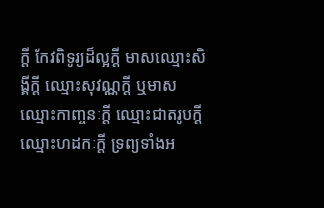ក្តី កែវពិទូរ្យដ៏ល្អក្តី មាសឈ្មោះសិង្គីក្តី ឈ្មោះសុវណ្ណក្តី ឬមាសឈ្មោះកាញ្ចនៈក្តី ឈ្មោះជាតរូបក្តី ឈ្មោះហដកៈក្តី ទ្រព្យទាំងអ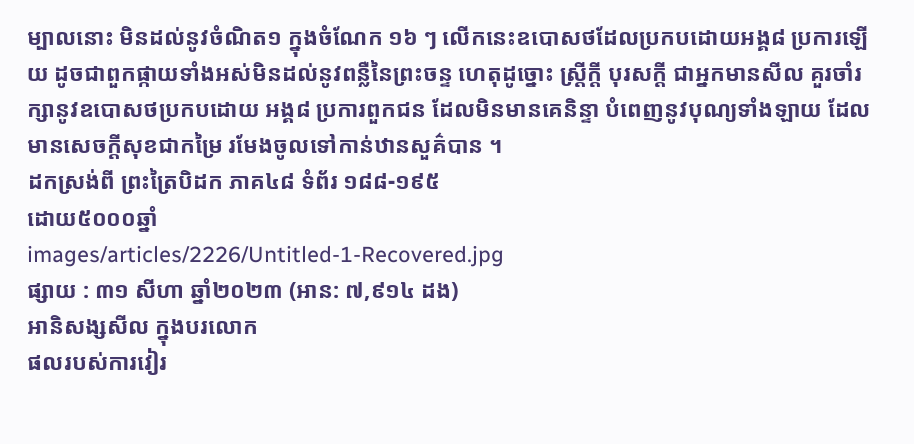ម្បាលនោះ មិនដល់នូវចំណិត១ ក្នុងចំណែក ១៦ ៗ លើកនេះឧបោសថដែលប្រកបដោយអង្គ៨ ប្រការឡើយ ដូចជាពួកផ្កាយទាំងអស់មិនដល់នូវពន្លឺនៃព្រះចន្ទ ហេតុដូច្នោះ ស្រ្តីក្តី បុរសក្តី ជាអ្នកមានសីល គួរចាំរក្សានូវឧបោសថប្រកបដោយ អង្គ៨ ប្រការពួកជន ដែលមិនមានគេនិន្ទា បំពេញនូវបុណ្យទាំងឡាយ ដែលមានសេចក្តីសុខជាកម្រៃ រមែងចូលទៅកាន់ឋានសួគ៌បាន ។
ដកស្រង់ពី ព្រះត្រៃបិដក ភាគ៤៨ ទំព័រ ១៨៨-១៩៥
ដោយ៥០០០ឆ្នាំ
images/articles/2226/Untitled-1-Recovered.jpg
ផ្សាយ : ៣១ សីហា ឆ្នាំ២០២៣ (អាន: ៧,៩១៤ ដង)
អានិសង្សសីល ក្នុងបរលោក
ផលរបស់ការវៀរ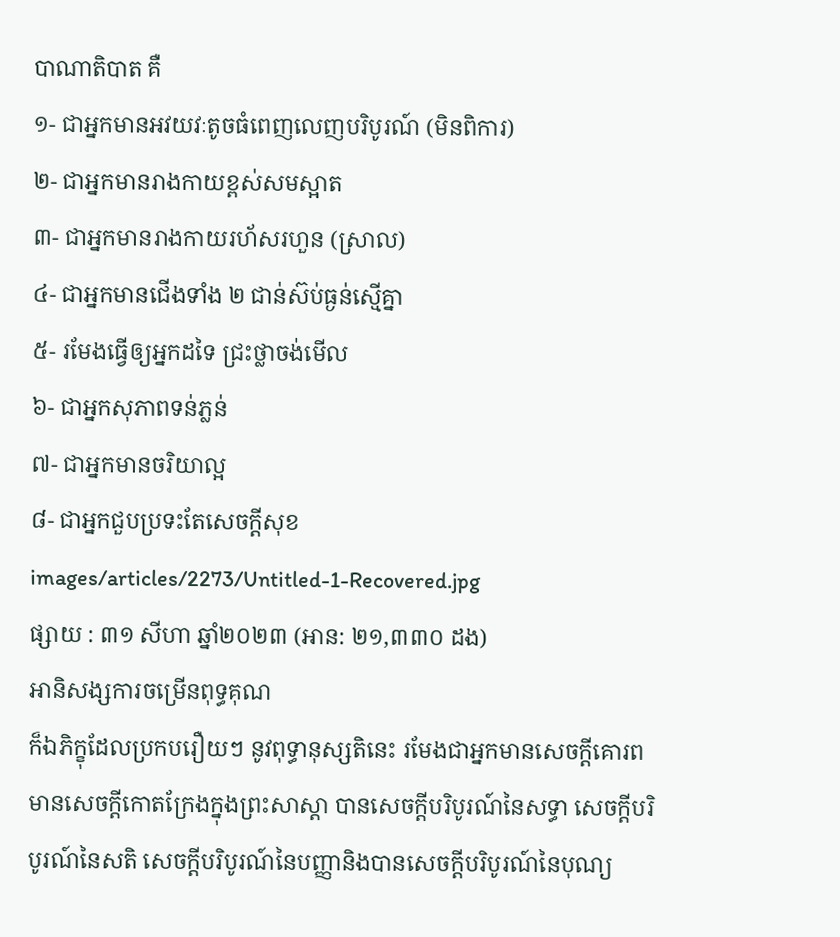បាណាតិបាត គឺ
១- ជាអ្នកមានអវយវៈតូចធំពេញលេញបរិបូរណ៍ (មិនពិការ)
២- ជាអ្នកមានរាងកាយខ្ពស់សមស្អាត
៣- ជាអ្នកមានរាងកាយរហ័សរហួន (ស្រាល)
៤- ជាអ្នកមានជើងទាំង ២ ជាន់ស៊ប់ធ្ងន់ស្មើគ្នា
៥- រមែងធ្វើឲ្យអ្នកដទៃ ជ្រះថ្លាចង់មើល
៦- ជាអ្នកសុភាពទន់ភ្លន់
៧- ជាអ្នកមានចរិយាល្អ
៨- ជាអ្នកជួបប្រទះតែសេចក្ដីសុខ
images/articles/2273/Untitled-1-Recovered.jpg
ផ្សាយ : ៣១ សីហា ឆ្នាំ២០២៣ (អាន: ២១,៣៣០ ដង)
អានិសង្សការចម្រើនពុទ្ធគុណ
ក៏ឯភិក្ខុដែលប្រកបរឿយៗ នូវពុទ្ធានុស្សតិនេះ រមែងជាអ្នកមានសេចក្ដីគោរព មានសេចក្ដីកោតក្រែងក្នុងព្រះសាស្ដា បានសេចក្ដីបរិបូរណ៍នៃសទ្ធា សេចក្ដីបរិបូរណ៍នៃសតិ សេចក្ដីបរិបូរណ៍នៃបញ្ញានិងបានសេចក្ដីបរិបូរណ៍នៃបុណ្យ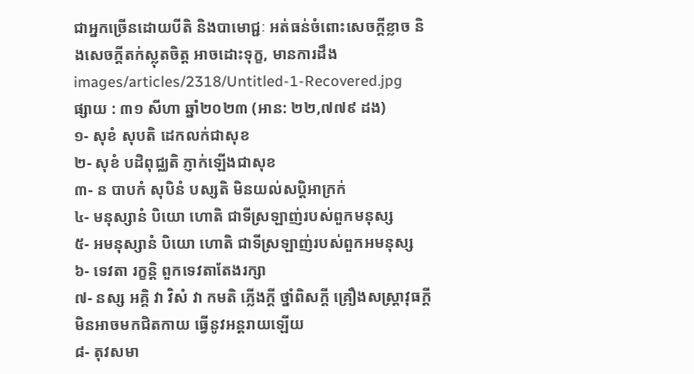ជាអ្នកច្រើនដោយបីតិ និងបាមោជ្ជៈ អត់ធន់ចំពោះសេចក្ដីខ្លាច និងសេចក្ដីតក់ស្លុតចិត្ត អាចដោះទុក្ខ, មានការដឹង
images/articles/2318/Untitled-1-Recovered.jpg
ផ្សាយ : ៣១ សីហា ឆ្នាំ២០២៣ (អាន: ២២,៧៧៩ ដង)
១- សុខំ សុបតិ ដេកលក់ជាសុខ
២- សុខំ បដិពុជ្ឈតិ ភ្ញាក់ឡើងជាសុខ
៣- ន បាបកំ សុបិនំ បស្សតិ មិនយល់សប្តិអាក្រក់
៤- មនុស្សានំ បិយោ ហោតិ ជាទីស្រឡាញ់របស់ពួកមនុស្ស
៥- អមនុស្សានំ បិយោ ហោតិ ជាទីស្រឡាញ់របស់ពួកអមនុស្ស
៦- ទេវតា រក្ខន្តិ ពួកទេវតាតែងរក្សា
៧- នស្ស អគ្គិ វា វិសំ វា កមតិ ភ្លើងក្ដី ថ្នាំពិសក្ដី គ្រឿងសស្ត្រាវុធក្ដី មិនអាចមកជិតកាយ ធ្វើនូវអន្តរាយឡើយ
៨- តុវសមា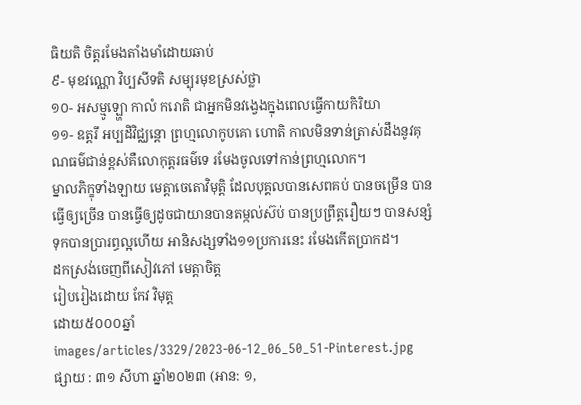ធិយតិ ចិត្តរមែងតាំងមាំដោយឆាប់
៩- មុខវណ្ណោ វិប្បសីទតិ សម្បុរមុខស្រស់ថ្លា
១០- អសម្មូឡ្ហោ កាលំ ករោតិ ជាអ្នកមិនវង្វេងក្នុងពេលធ្វើកាយកិរិយា
១១- ឧត្តរឹ អប្បដិវិជ្ឈន្តោ ព្រហ្មលោកូបគោ ហោតិ កាលមិនទាន់ត្រាស់ដឹងនូវគុណធម៌ជាន់ខ្ពស់គឺលោកុត្តរធម៌ទេ រមែងចូលទៅកាន់ព្រហ្មលោក។
ម្នាលភិក្ខុទាំងឡាយ មេត្តាចេតោវិមុត្តិ ដែលបុគ្គលបានសេពគប់ បានចម្រើន បានធ្វើឲ្យច្រើន បានធ្វើឲ្យដូចជាយានបានតម្កល់ស៊ប់ បានប្រព្រឹត្តរឿយៗ បានសន្សំទុកបានប្រារព្ធល្អហើយ អានិសង្សទាំង១១ប្រការនេះ រមែងកើតប្រាកដ។
ដកស្រង់ចេញពីសៀវភៅ មេត្តាចិត្ត
រៀបរៀងដោយ កែវ វិមុត្ត
ដោយ៥០០០ឆ្នាំ
images/articles/3329/2023-06-12_06_50_51-Pinterest.jpg
ផ្សាយ : ៣១ សីហា ឆ្នាំ២០២៣ (អាន: ១,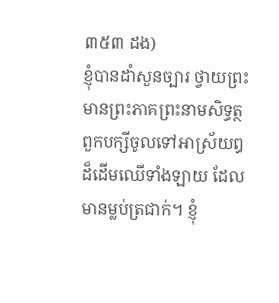៣៥៣ ដង)
ខ្ញុំបានដាំសួនច្បារ ថ្វាយព្រះមានព្រះភាគព្រះនាមសិទ្ធត្ថ ពួកបក្សីចូលទៅអាស្រ័យឰដ៏ដើមឈើទាំងឡាយ ដែលមានម្លប់ត្រជាក់។ ខ្ញុំ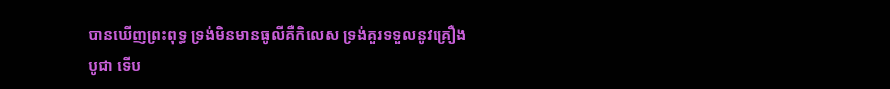បានឃើញព្រះពុទ្ធ ទ្រង់មិនមានធូលីគឺកិលេស ទ្រង់គួរទទួលនូវគ្រឿងបូជា ទើប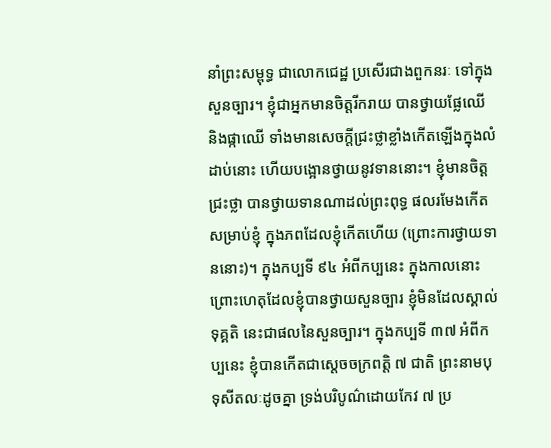នាំព្រះសម្ពុទ្ធ ជាលោកជេដ្ឋ ប្រសើរជាងពួកនរៈ ទៅក្នុងសួនច្បារ។ ខ្ញុំជាអ្នកមានចិត្តរីករាយ បានថ្វាយផ្លែឈើ និងផ្កាឈើ ទាំងមានសេចក្តីជ្រះថ្លាខ្លាំងកើតឡើងក្នុងលំដាប់នោះ ហើយបង្អោនថ្វាយនូវទាននោះ។ ខ្ញុំមានចិត្តជ្រះថ្លា បានថ្វាយទានណាដល់ព្រះពុទ្ធ ផលរមែងកើតសម្រាប់ខ្ញុំ ក្នុងភពដែលខ្ញុំកើតហើយ (ព្រោះការថ្វាយទាននោះ)។ ក្នុងកប្បទី ៩៤ អំពីកប្បនេះ ក្នុងកាលនោះ ព្រោះហេតុដែលខ្ញុំបានថ្វាយសួនច្បារ ខ្ញុំមិនដែលស្គាល់ទុគ្គតិ នេះជាផលនៃសួនច្បារ។ ក្នុងកប្បទី ៣៧ អំពីកប្បនេះ ខ្ញុំបានកើតជាស្តេចចក្រពត្តិ ៧ ជាតិ ព្រះនាមបុទុសីតលៈដូចគ្នា ទ្រង់បរិបូណ៌ដោយកែវ ៧ ប្រ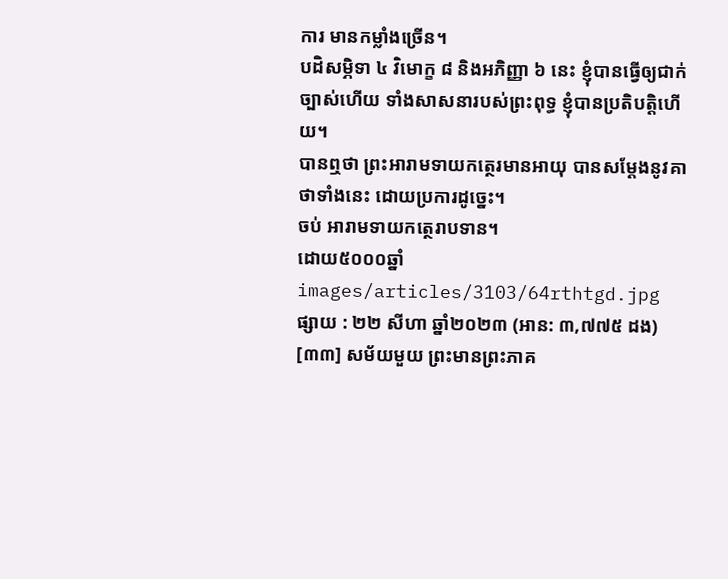ការ មានកម្លាំងច្រើន។
បដិសម្ភិទា ៤ វិមោក្ខ ៨ និងអភិញ្ញា ៦ នេះ ខ្ញុំបានធ្វើឲ្យជាក់ច្បាស់ហើយ ទាំងសាសនារបស់ព្រះពុទ្ធ ខ្ញុំបានប្រតិបតិ្តហើយ។
បានឮថា ព្រះអារាមទាយកត្ថេរមានអាយុ បានសម្តែងនូវគាថាទាំងនេះ ដោយប្រការដូច្នេះ។
ចប់ អារាមទាយកត្ថេរាបទាន។
ដោយ៥០០០ឆ្នាំ
images/articles/3103/64rthtgd.jpg
ផ្សាយ : ២២ សីហា ឆ្នាំ២០២៣ (អាន: ៣,៧៧៥ ដង)
[៣៣] សម័យមួយ ព្រះមានព្រះភាគ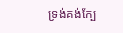ទ្រង់គង់ក្បែ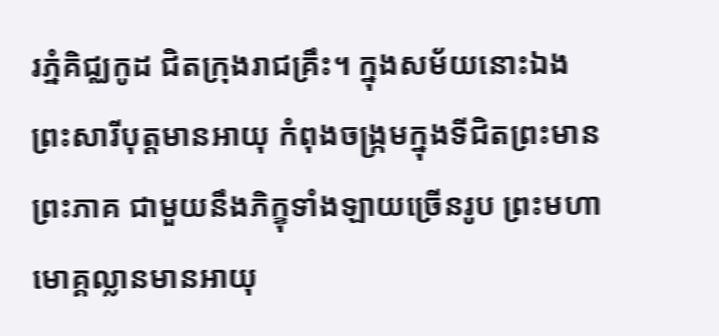រភ្នំគិជ្ឈកូដ ជិតក្រុងរាជគ្រឹះ។ ក្នុងសម័យនោះឯង ព្រះសារីបុត្តមានអាយុ កំពុងចង្ក្រមក្នុងទីជិតព្រះមានព្រះភាគ ជាមួយនឹងភិក្ខុទាំងឡាយច្រើនរូប ព្រះមហាមោគ្គល្លានមានអាយុ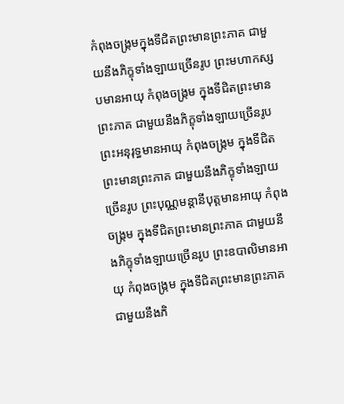កំពុងចង្ក្រមក្នុងទីជិតព្រះមានព្រះភាគ ជាមួយនឹងភិក្ខុទាំងឡាយច្រើនរូប ព្រះមហាកស្សបមានអាយុ កំពុងចង្ក្រម ក្នុងទីជិតព្រះមានព្រះភាគ ជាមួយនឹងភិក្ខុទាំងឡាយច្រើនរូប ព្រះអនុរុទ្ធមានអាយុ កំពុងចង្ក្រម ក្នុងទីជិតព្រះមានព្រះភាគ ជាមួយនឹងភិក្ខុទាំងឡាយច្រើនរូប ព្រះបុណ្ណមន្តានីបុត្តមានអាយុ កំពុងចង្ក្រម ក្នុងទីជិតព្រះមានព្រះភាគ ជាមួយនឹងភិក្ខុទាំងឡាយច្រើនរូប ព្រះឧបាលិមានអាយុ កំពុងចង្ក្រម ក្នុងទីជិតព្រះមានព្រះភាគ ជាមួយនឹងភិ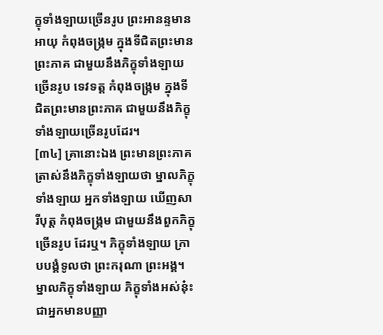ក្ខុទាំងឡាយច្រើនរូប ព្រះអានន្ទមានអាយុ កំពុងចង្ក្រម ក្នុងទីជិតព្រះមានព្រះភាគ ជាមួយនឹងភិក្ខុទាំងឡាយច្រើនរូប ទេវទត្ត កំពុងចង្ក្រម ក្នុងទីជិតព្រះមានព្រះភាគ ជាមួយនឹងភិក្ខុទាំងឡាយច្រើនរូបដែរ។
[៣៤] គ្រានោះឯង ព្រះមានព្រះភាគ ត្រាស់នឹងភិក្ខុទាំងឡាយថា ម្នាលភិក្ខុទាំងឡាយ អ្នកទាំងឡាយ ឃើញសារីបុត្ត កំពុងចង្ក្រម ជាមួយនឹងពួកភិក្ខុច្រើនរូប ដែរឬ។ ភិក្ខុទាំងឡាយ ក្រាបបង្គំទូលថា ព្រះករុណា ព្រះអង្គ។ ម្នាលភិក្ខុទាំងឡាយ ភិក្ខុទាំងអស់នុ៎ះ ជាអ្នកមានបញ្ញា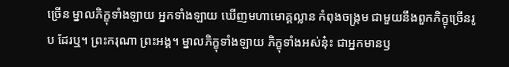ច្រើន ម្នាលភិក្ខុទាំងឡាយ អ្នកទាំងឡាយ ឃើញមហាមោគ្គល្លាន កំពុងចង្ក្រម ជាមួយនឹងពួកភិក្ខុច្រើនរូប ដែរឬ។ ព្រះករុណា ព្រះអង្គ។ ម្នាលភិក្ខុទាំងឡាយ ភិក្ខុទាំងអស់នុ៎ះ ជាអ្នកមានឫ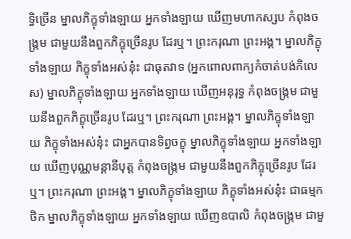ទ្ធិច្រើន ម្នាលភិក្ខុទាំងឡាយ អ្នកទាំងឡាយ ឃើញមហាកស្សប កំពុងចង្ក្រម ជាមួយនឹងពួកភិក្ខុច្រើនរូប ដែរឬ។ ព្រះករុណា ព្រះអង្គ។ ម្នាលភិក្ខុទាំងឡាយ ភិក្ខុទាំងអស់នុ៎ះ ជាធុតវាទ (អ្នកពោលពាក្យកំចាត់បង់កិលេស) ម្នាលភិក្ខុទាំងឡាយ អ្នកទាំងឡាយ ឃើញអនុរុទ្ធ កំពុងចង្ក្រម ជាមួយនឹងពួកភិក្ខុច្រើនរូប ដែរឬ។ ព្រះករុណា ព្រះអង្គ។ ម្នាលភិក្ខុទាំងឡាយ ភិក្ខុទាំងអស់នុ៎ះ ជាអ្នកបានទិព្វចក្ខុ ម្នាលភិក្ខុទាំងឡាយ អ្នកទាំងឡាយ ឃើញបុណ្ណមន្តានីបុត្ត កំពុងចង្ក្រម ជាមួយនឹងពួកភិក្ខុច្រើនរូប ដែរឬ។ ព្រះករុណា ព្រះអង្គ។ ម្នាលភិក្ខុទាំងឡាយ ភិក្ខុទាំងអស់នុ៎ះ ជាធម្មកថិក ម្នាលភិក្ខុទាំងឡាយ អ្នកទាំងឡាយ ឃើញឧបាលិ កំពុងចង្ក្រម ជាមួ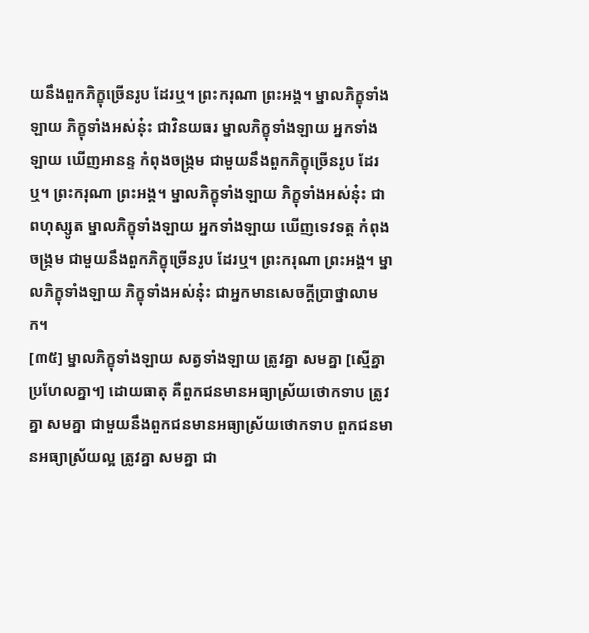យនឹងពួកភិក្ខុច្រើនរូប ដែរឬ។ ព្រះករុណា ព្រះអង្គ។ ម្នាលភិក្ខុទាំងឡាយ ភិក្ខុទាំងអស់នុ៎ះ ជាវិនយធរ ម្នាលភិក្ខុទាំងឡាយ អ្នកទាំងឡាយ ឃើញអានន្ទ កំពុងចង្ក្រម ជាមួយនឹងពួកភិក្ខុច្រើនរូប ដែរឬ។ ព្រះករុណា ព្រះអង្គ។ ម្នាលភិក្ខុទាំងឡាយ ភិក្ខុទាំងអស់នុ៎ះ ជាពហុស្សូត ម្នាលភិក្ខុទាំងឡាយ អ្នកទាំងឡាយ ឃើញទេវទត្ត កំពុងចង្ក្រម ជាមួយនឹងពួកភិក្ខុច្រើនរូប ដែរឬ។ ព្រះករុណា ព្រះអង្គ។ ម្នាលភិក្ខុទាំងឡាយ ភិក្ខុទាំងអស់នុ៎ះ ជាអ្នកមានសេចក្តីប្រាថ្នាលាមក។
[៣៥] ម្នាលភិក្ខុទាំងឡាយ សត្វទាំងឡាយ ត្រូវគ្នា សមគ្នា [ស្មើគ្នា ប្រហែលគ្នា។] ដោយធាតុ គឺពួកជនមានអធ្យាស្រ័យថោកទាប ត្រូវគ្នា សមគ្នា ជាមួយនឹងពួកជនមានអធ្យាស្រ័យថោកទាប ពួកជនមានអធ្យាស្រ័យល្អ ត្រូវគ្នា សមគ្នា ជា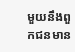មួយនឹងពួកជនមាន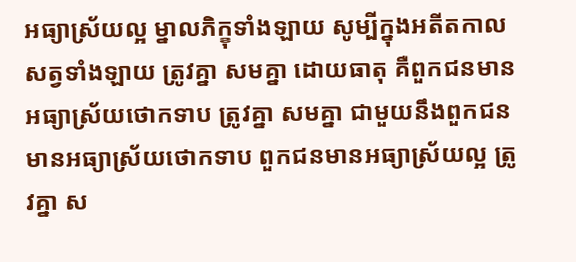អធ្យាស្រ័យល្អ ម្នាលភិក្ខុទាំងឡាយ សូម្បីក្នុងអតីតកាល សត្វទាំងឡាយ ត្រូវគ្នា សមគ្នា ដោយធាតុ គឺពួកជនមានអធ្យាស្រ័យថោកទាប ត្រូវគ្នា សមគ្នា ជាមួយនឹងពួកជនមានអធ្យាស្រ័យថោកទាប ពួកជនមានអធ្យាស្រ័យល្អ ត្រូវគ្នា ស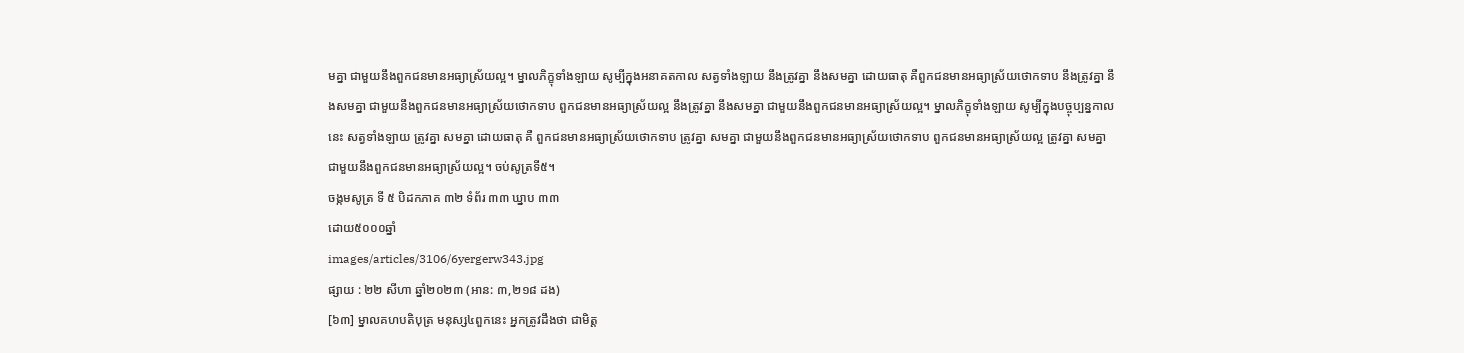មគ្នា ជាមួយនឹងពួកជនមានអធ្យាស្រ័យល្អ។ ម្នាលភិក្ខុទាំងឡាយ សូម្បីក្នុងអនាគតកាល សត្វទាំងឡាយ នឹងត្រូវគ្នា នឹងសមគ្នា ដោយធាតុ គឺពួកជនមានអធ្យាស្រ័យថោកទាប នឹងត្រូវគ្នា នឹងសមគ្នា ជាមួយនឹងពួកជនមានអធ្យាស្រ័យថោកទាប ពួកជនមានអធ្យាស្រ័យល្អ នឹងត្រូវគ្នា នឹងសមគ្នា ជាមួយនឹងពួកជនមានអធ្យាស្រ័យល្អ។ ម្នាលភិក្ខុទាំងឡាយ សូម្បីក្នុងបច្ចុប្បន្នកាលនេះ សត្វទាំងឡាយ ត្រូវគ្នា សមគ្នា ដោយធាតុ គឺ ពួកជនមានអធ្យាស្រ័យថោកទាប ត្រូវគ្នា សមគ្នា ជាមួយនឹងពួកជនមានអធ្យាស្រ័យថោកទាប ពួកជនមានអធ្យាស្រ័យល្អ ត្រូវគ្នា សមគ្នា ជាមួយនឹងពួកជនមានអធ្យាស្រ័យល្អ។ ចប់សូត្រទី៥។
ចង្កមសូត្រ ទី ៥ បិដកភាគ ៣២ ទំព័រ ៣៣ ឃ្នាប ៣៣
ដោយ៥០០០ឆ្នាំ
images/articles/3106/6yergerw343.jpg
ផ្សាយ : ២២ សីហា ឆ្នាំ២០២៣ (អាន: ៣,២១៨ ដង)
[៦៣] ម្នាលគហបតិបុត្រ មនុស្ស៤ពួកនេះ អ្នកត្រូវដឹងថា ជាមិត្ត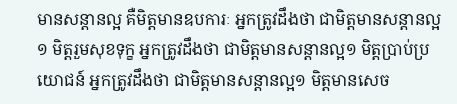មានសន្តានល្អ គឺមិត្តមានឧបការៈ អ្នកត្រូវដឹងថា ជាមិត្តមានសន្តានល្អ១ មិត្តរួមសុខទុក្ខ អ្នកត្រូវដឹងថា ជាមិត្តមានសន្តានល្អ១ មិត្តប្រាប់ប្រយោជន៍ អ្នកត្រូវដឹងថា ជាមិត្តមានសន្តានល្អ១ មិត្តមានសេច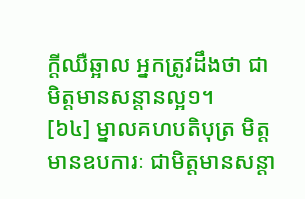ក្តីឈឺឆ្អាល អ្នកត្រូវដឹងថា ជាមិត្តមានសន្តានល្អ១។
[៦៤] ម្នាលគហបតិបុត្រ មិត្តមានឧបការៈ ជាមិត្តមានសន្តា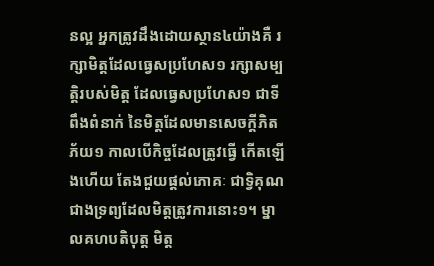នល្អ អ្នកត្រូវដឹងដោយស្ថាន៤យ៉ាងគឺ រក្សាមិត្តដែលធ្វេសប្រហែស១ រក្សាសម្បត្តិរបស់មិត្ត ដែលធ្វេសប្រហែស១ ជាទីពឹងពំនាក់ នៃមិត្តដែលមានសេចក្តីភិតភ័យ១ កាលបើកិច្ចដែលត្រូវធ្វើ កើតឡើងហើយ តែងជួយផ្តល់ភោគៈ ជាទ្វិគុណ ជាងទ្រព្យដែលមិត្តត្រូវការនោះ១។ ម្នាលគហបតិបុត្ត មិត្ត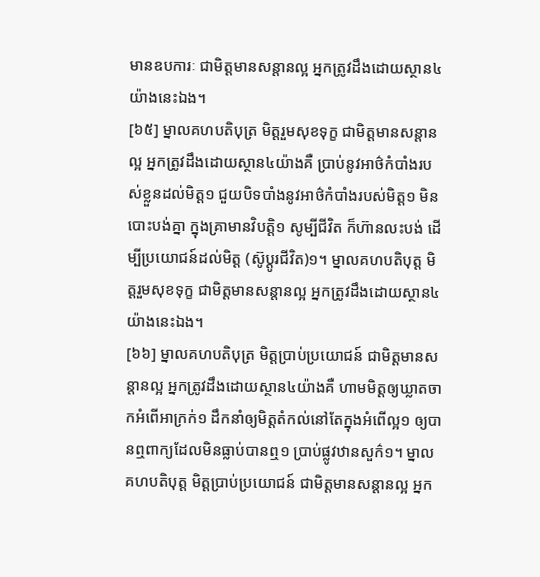មានឧបការៈ ជាមិត្តមានសន្តានល្អ អ្នកត្រូវដឹងដោយស្ថាន៤យ៉ាងនេះឯង។
[៦៥] ម្នាលគហបតិបុត្រ មិត្តរួមសុខទុក្ខ ជាមិត្តមានសន្តានល្អ អ្នកត្រូវដឹងដោយស្ថាន៤យ៉ាងគឺ ប្រាប់នូវអាថ៌កំបាំងរបស់ខ្លួនដល់មិត្ត១ ជួយបិទបាំងនូវអាថ៌កំបាំងរបស់មិត្ត១ មិនបោះបង់គ្នា ក្នុងគ្រាមានវិបត្តិ១ សូម្បីជីវិត ក៏ហ៊ានលះបង់ ដើម្បីប្រយោជន៍ដល់មិត្ត (ស៊ូប្តូរជីវិត)១។ ម្នាលគហបតិបុត្ត មិត្តរួមសុខទុក្ខ ជាមិត្តមានសន្តានល្អ អ្នកត្រូវដឹងដោយស្ថាន៤យ៉ាងនេះឯង។
[៦៦] ម្នាលគហបតិបុត្រ មិត្តប្រាប់ប្រយោជន៍ ជាមិត្តមានសន្តានល្អ អ្នកត្រូវដឹងដោយស្ថាន៤យ៉ាងគឺ ហាមមិត្តឲ្យឃ្លាតចាកអំពើអាក្រក់១ ដឹកនាំឲ្យមិត្តតំកល់នៅតែក្នុងអំពើល្អ១ ឲ្យបានឮពាក្យដែលមិនធ្លាប់បានឮ១ ប្រាប់ផ្លូវឋានសួក៌១។ ម្នាលគហបតិបុត្ត មិត្តប្រាប់ប្រយោជន៍ ជាមិត្តមានសន្តានល្អ អ្នក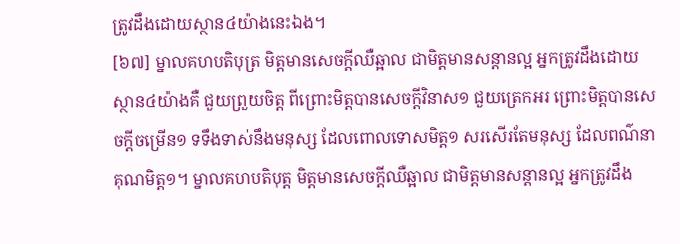ត្រូវដឹងដោយស្ថាន៤យ៉ាងនេះឯង។
[៦៧] ម្នាលគហបតិបុត្រ មិត្តមានសេចក្តីឈឺឆ្អាល ជាមិត្តមានសន្តានល្អ អ្នកត្រូវដឹងដោយស្ថាន៤យ៉ាងគឺ ជួយព្រួយចិត្ត ពីព្រោះមិត្តបានសេចក្តីវិនាស១ ជួយត្រេកអរ ព្រោះមិត្តបានសេចក្តីចម្រើន១ ទទឹងទាស់នឹងមនុស្ស ដែលពោលទោសមិត្ត១ សរសើរតែមនុស្ស ដែលពណ៌នាគុណមិត្ត១។ ម្នាលគហបតិបុត្ត មិត្តមានសេចក្តីឈឺឆ្អាល ជាមិត្តមានសន្តានល្អ អ្នកត្រូវដឹង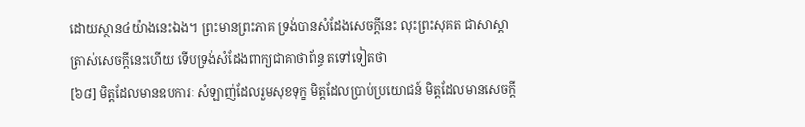ដោយស្ថាន៤យ៉ាងនេះឯង។ ព្រះមានព្រះភាគ ទ្រង់បានសំដែងសេចក្តីនេះ លុះព្រះសុគត ជាសាស្តា ត្រាស់សេចក្តីនេះហើយ ទើបទ្រង់សំដែងពាក្យជាគាថាព័ន្ធ តទៅទៀតថា
[៦៨] មិត្តដែលមានឧបការៈ សំឡាញ់ដែលរួមសុខទុក្ខ មិត្តដែលប្រាប់ប្រយោជន៍ មិត្តដែលមានសេចក្តី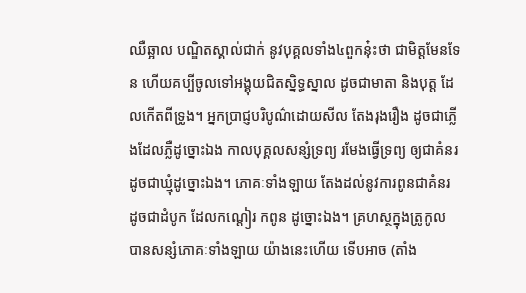ឈឺឆ្អាល បណ្ឌិតស្គាល់ជាក់ នូវបុគ្គលទាំង៤ពួកនុ៎ះថា ជាមិត្តមែនទែន ហើយគប្បីចូលទៅអង្គុយជិតស្និទ្ធស្នាល ដូចជាមាតា និងបុត្ត ដែលកើតពីទ្រូង។ អ្នកប្រាជ្ញបរិបូណ៌ដោយសីល តែងរុងរឿង ដូចជាភ្លើងដែលភ្លឺដូច្នោះឯង កាលបុគ្គលសន្សំទ្រព្យ រមែងធ្វើទ្រព្យ ឲ្យជាគំនរ ដូចជាឃ្មុំដូច្នោះឯង។ ភោគៈទាំងឡាយ តែងដល់នូវការពូនជាគំនរ ដូចជាដំបូក ដែលកណ្តៀរ កពូន ដូច្នោះឯង។ គ្រហស្ថក្នុងត្រូកូល បានសន្សំភោគៈទាំងឡាយ យ៉ាងនេះហើយ ទើបអាច (តាំង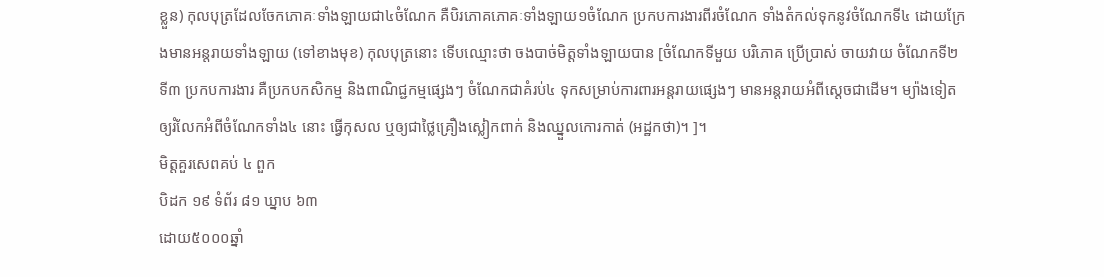ខ្លួន) កុលបុត្រដែលចែកភោគៈទាំងឡាយជា៤ចំណែក គឺបិរភោគភោគៈទាំងឡាយ១ចំណែក ប្រកបការងារពីរចំណែក ទាំងតំកល់ទុកនូវចំណែកទី៤ ដោយក្រែងមានអន្តរាយទាំងឡាយ (ទៅខាងមុខ) កុលបុត្រនោះ ទើបឈ្មោះថា ចងបាច់មិត្តទាំងឡាយបាន [ចំណែកទីមួយ បរិភោគ ប្រើប្រាស់ ចាយវាយ ចំណែកទី២ ទី៣ ប្រកបការងារ គឺប្រកបកសិកម្ម និងពាណិជ្ជកម្មផ្សេងៗ ចំណែកជាគំរប់៤ ទុកសម្រាប់ការពារអន្តរាយផ្សេងៗ មានអន្តរាយអំពីស្តេចជាដើម។ ម្យ៉ាងទៀត ឲ្យរំលែកអំពីចំណែកទាំង៤ នោះ ធ្វើកុសល ឬឲ្យជាថ្លៃគ្រឿងស្លៀកពាក់ និងឈ្នួលកោរកាត់ (អដ្ឋកថា)។ ]។
មិត្តគួរសេពគប់ ៤ ពួក
បិដក ១៩ ទំព័រ ៨១ ឃ្នាប ៦៣
ដោយ៥០០០ឆ្នាំ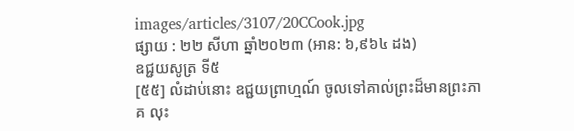images/articles/3107/20CCook.jpg
ផ្សាយ : ២២ សីហា ឆ្នាំ២០២៣ (អាន: ៦,៩៦៤ ដង)
ឧជ្ជយសូត្រ ទី៥
[៥៥] លំដាប់នោះ ឧជ្ជយព្រាហ្មណ៍ ចូលទៅគាល់ព្រះដ៏មានព្រះភាគ លុះ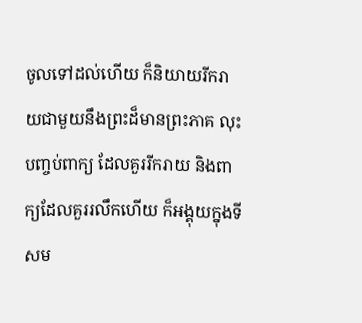ចូលទៅដល់ហើយ ក៏និយាយរីករាយជាមួយនឹងព្រះដ៏មានព្រះភាគ លុះបញ្ចប់ពាក្យ ដែលគួររីករាយ និងពាក្យដែលគួររលឹកហើយ ក៏អង្គុយក្នុងទីសម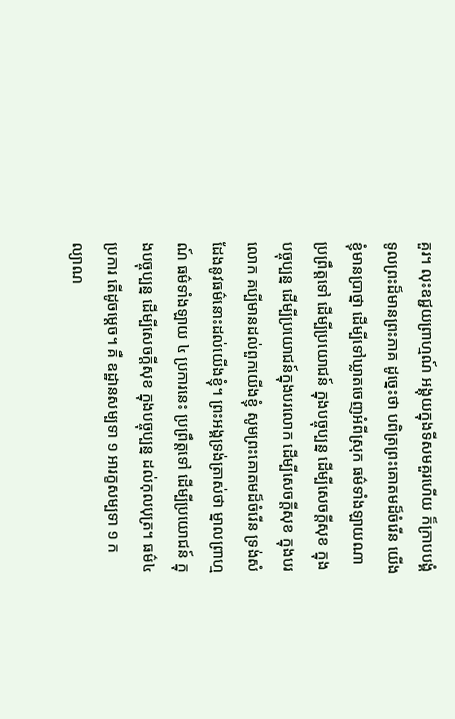គួរ។ លុះឧជ្ជយព្រាហ្មណ៍ អង្គុយក្នុងទីសមគួរហើយ ក៏ក្រាបបង្គំទូលព្រះដ៏មានព្រះភាគ ដូច្នេះថា បពិត្រព្រះគោតមដ៏ចំរើន យើងខ្ញុំមានប្រាថ្នា ដើម្បីទៅឃ្លាតចេញអំពីស្រុក ធម៌ទាំងឡាយណា ប្រព្រឹត្តទៅ ដើម្បីប្រយោជន៍ ក្នុងបច្ចុប្បន្ន ដើម្បីសេចក្ដីសុខ ក្នុងបច្ចុប្បន្ន ដើម្បីប្រយោជន៍ក្នុងបរលោក ដើម្បីសេចក្តីសុខ ក្នុងបរលោក គប្បីមានដល់ពួកយើងខ្ញុំ សូមព្រះគោតមដ៏ចំរើន ទ្រង់សំដែងនូវធម៌នោះដល់យើងខ្ញុំ។ ព្រះអង្គទ្រង់ត្រាស់ថា ម្នាលព្រាហ្មណ៍ ធម៌ទាំងឡាយ ៤ ប្រការនេះ ប្រព្រឹត្តទៅ ដើម្បីប្រយោជន៍ ក្នុងបច្ចុប្បន្ន ដើម្បីសេចក្ដីសុខ ក្នុងបច្ចុប្បន្ន ដល់កុលបុត្រ។ ធម៌៤ ប្រការ តើដូចម្ដេច។ គឺ ឧដ្ឋានសម្បទា ១ អារក្ខសម្បទា ១ កល្យាណ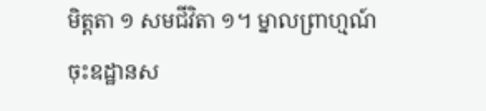មិត្តតា ១ សមជីវិតា ១។ ម្នាលព្រាហ្មណ៍ ចុះឧដ្ឋានស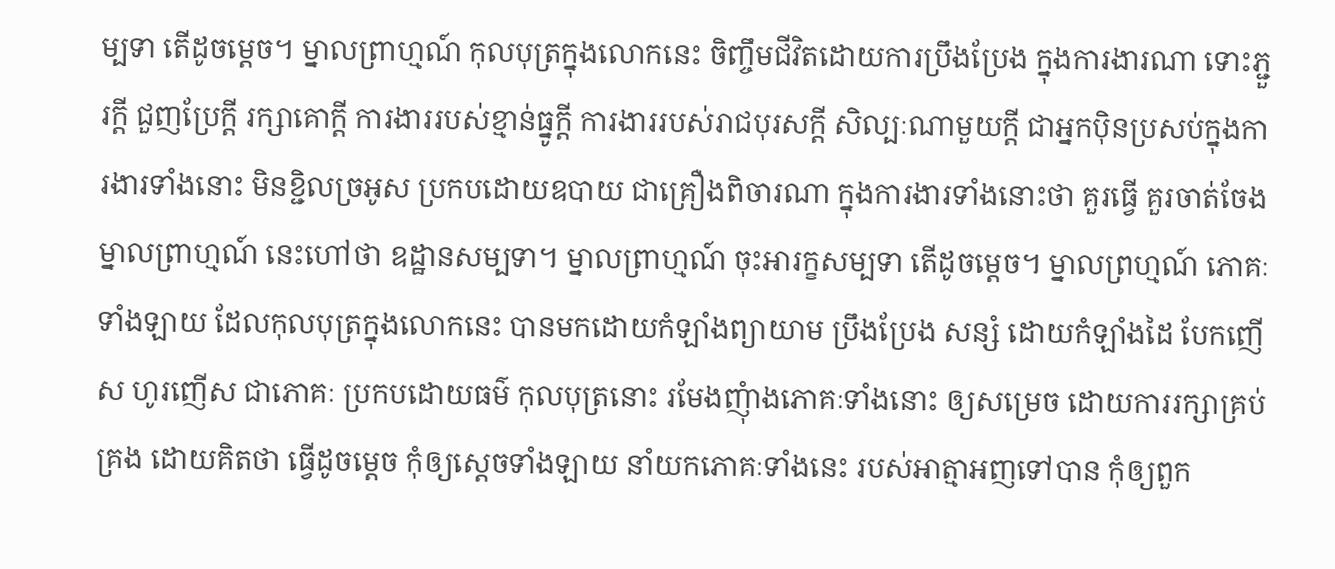ម្បទា តើដូចម្តេច។ ម្នាលព្រាហ្មណ៍ កុលបុត្រក្នុងលោកនេះ ចិញ្ចឹមជីវិតដោយការប្រឹងប្រែង ក្នុងការងារណា ទោះភ្ជួរក្ដី ជួញប្រែក្ដី រក្សាគោក្តី ការងាររបស់ខ្មាន់ធ្នូក្ដី ការងាររបស់រាជបុរសក្ដី សិល្បៈណាមួយក្ដី ជាអ្នកប៉ិនប្រសប់ក្នុងការងារទាំងនោះ មិនខ្ជិលច្រអូស ប្រកបដោយឧបាយ ជាគ្រឿងពិចារណា ក្នុងការងារទាំងនោះថា គួរធ្វើ គួរចាត់ចែង ម្នាលព្រាហ្មណ៍ នេះហៅថា ឧដ្ឋានសម្បទា។ ម្នាលព្រាហ្មណ៍ ចុះអារក្ខសម្បទា តើដូចម្ដេច។ ម្នាលព្រហ្មណ៍ ភោគៈទាំងឡាយ ដែលកុលបុត្រក្នុងលោកនេះ បានមកដោយកំឡាំងព្យាយាម ប្រឹងប្រែង សន្សំ ដោយកំឡាំងដៃ បែកញើស ហូរញើស ជាភោគៈ ប្រកបដោយធម៌ កុលបុត្រនោះ រមែងញុំាងភោគៈទាំងនោះ ឲ្យសម្រេច ដោយការរក្សាគ្រប់គ្រង ដោយគិតថា ធ្វើដូចម្ដេច កុំឲ្យសេ្ដចទាំងឡាយ នាំយកភោគៈទាំងនេះ របស់អាត្មាអញទៅបាន កុំឲ្យពួក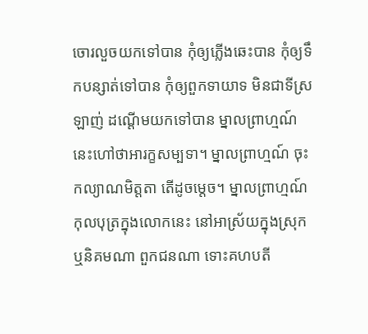ចោរលួចយកទៅបាន កុំឲ្យភ្លើងឆេះបាន កុំឲ្យទឹកបន្សាត់ទៅបាន កុំឲ្យពួកទាយាទ មិនជាទីស្រឡាញ់ ដណ្ដើមយកទៅបាន ម្នាលព្រាហ្មណ៍ នេះហៅថាអារក្ខសម្បទា។ ម្នាលព្រាហ្មណ៍ ចុះកល្យាណមិត្តតា តើដូចម្ដេច។ ម្នាលព្រាហ្មណ៍ កុលបុត្រក្នុងលោកនេះ នៅអាស្រ័យក្នុងស្រុក ឬនិគមណា ពួកជនណា ទោះគហបតី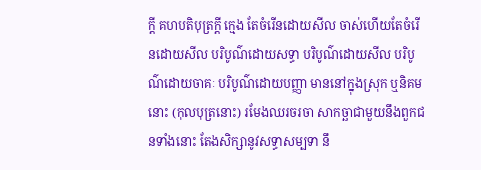ក្ដី គហបតិបុត្រក្ដី ក្មេង តែចំរើនដោយសីល ចាស់ហើយតែចំរើនដោយសីល បរិបូណ៌ដោយសទ្ធា បរិបូណ៌ដោយសីល បរិបូណ៌ដោយចាគៈ បរិបូណ៌ដោយបញ្ញា មាននៅក្នុងស្រុក ឬនិគមនោះ (កុលបុត្រនោះ) រមែងឈរចរចា សាកច្ឆាជាមួយនឹងពួកជនទាំងនោះ តែងសិក្សានូវសទ្ធាសម្បទា នឹ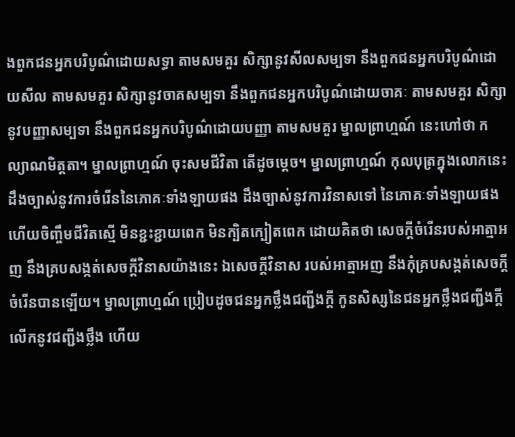ងពួកជនអ្នកបរិបូណ៌ដោយសទ្ធា តាមសមគួរ សិក្សានូវសីលសម្បទា នឹងពួកជនអ្នកបរិបូណ៌ដោយសីល តាមសមគួរ សិក្សានូវចាគសម្បទា នឹងពួកជនអ្នកបរិបូណ៌ដោយចាគៈ តាមសមគួរ សិក្សានូវបញ្ញាសម្បទា នឹងពួកជនអ្នកបរិបូណ៌ដោយបញ្ញា តាមសមគួរ ម្នាលព្រាហ្មណ៍ នេះហៅថា កល្យាណមិត្តតា។ ម្នាលព្រាហ្មណ៍ ចុះសមជីវិតា តើដូចម្ដេច។ ម្នាលព្រាហ្មណ៍ កុលបុត្រក្នុងលោកនេះ ដឹងច្បាស់នូវការចំរើននៃភោគៈទាំងឡាយផង ដឹងច្បាស់នូវការវិនាសទៅ នៃភោគៈទាំងឡាយផង ហើយចិញ្ចឹមជីវិតស្មើ មិនខ្ជះខ្ជាយពេក មិនក្បិតក្បៀតពេក ដោយគិតថា សេចក្ដីចំរើនរបស់អាត្មាអញ នឹងគ្របសង្កត់សេចក្ដីវិនាសយ៉ាងនេះ ឯសេចក្ដីវិនាស របស់អាត្មាអញ នឹងកុំគ្របសង្កត់សេចក្ដីចំរើនបានឡើយ។ ម្នាលព្រាហ្មណ៍ ប្រៀបដូចជនអ្នកថ្លឹងជញ្ជីងក្ដី កូនសិស្សនៃជនអ្នកថ្លឹងជញ្ជីងក្ដី លើកនូវជញ្ជីងថ្លឹង ហើយ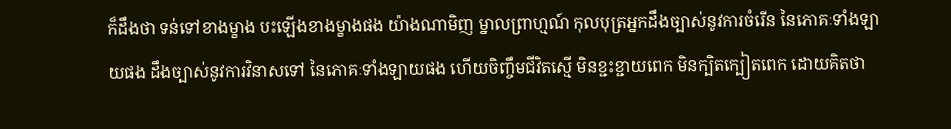ក៏ដឹងថា ទន់ទៅខាងម្ខាង បះឡើងខាងម្ខាងផង យ៉ាងណាមិញ ម្នាលព្រាហ្មណ៍ កុលបុត្រអ្នកដឹងច្បាស់នូវការចំរើន នៃភោគៈទាំងឡាយផង ដឹងច្បាស់នូវការវិនាសទៅ នៃភោគៈទាំងឡាយផង ហើយចិញ្ចឹមជីវិតស្មើ មិនខ្ជះខ្ជាយពេក មិនក្បិតក្បៀតពេក ដោយគិតថា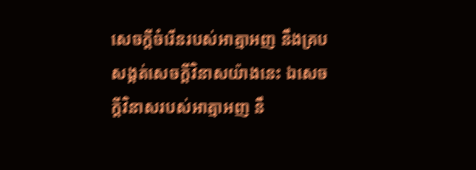សេចក្ដីចំរើនរបស់អាត្មាអញ នឹងគ្របសង្កត់សេចក្ដីវិនាសយ៉ាងនេះ ឯសេចក្ដីវិនាសរបស់អាត្មាអញ នឹ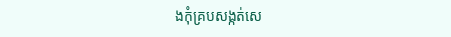ងកុំគ្របសង្កត់សេ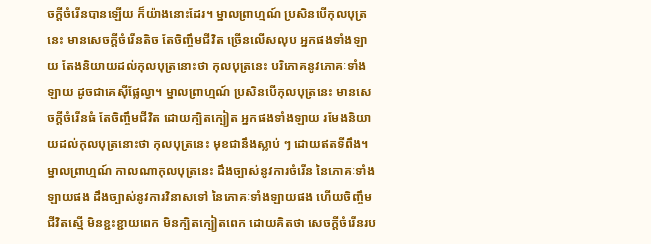ចក្ដីចំរើនបានឡើយ ក៏យ៉ាងនោះដែរ។ ម្នាលព្រាហ្មណ៍ ប្រសិនបើកុលបុត្រនេះ មានសេចក្ដីចំរើនតិច តែចិញ្ចឹមជីវិត ច្រើនលើសលុប អ្នកផងទាំងឡាយ តែងនិយាយដល់កុលបុត្រនោះថា កុលបុត្រនេះ បរិភោគនូវភោគៈទាំងឡាយ ដូចជាគេស៊ីផ្លែល្វា។ ម្នាលព្រាហ្មណ៍ ប្រសិនបើកុលបុត្រនេះ មានសេចក្ដីចំរើនធំ តែចិញ្ចឹមជីវិត ដោយក្បិតក្បៀត អ្នកផងទាំងឡាយ រមែងនិយាយដល់កុលបុត្រនោះថា កុលបុត្រនេះ មុខជានឹងស្លាប់ ៗ ដោយឥតទីពឹង។ ម្នាលព្រាហ្មណ៍ កាលណាកុលបុត្រនេះ ដឹងច្បាស់នូវការចំរើន នៃភោគៈទាំងឡាយផង ដឹងច្បាស់នូវការវិនាសទៅ នៃភោគៈទាំងឡាយផង ហើយចិញ្ចឹមជីវិតស្មើ មិនខ្ជះខ្ជាយពេក មិនក្បិតក្បៀតពេក ដោយគិតថា សេចក្ដីចំរើនរប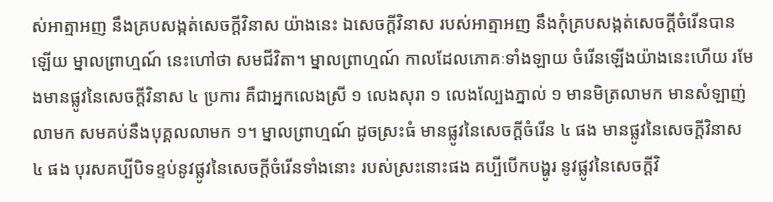ស់អាត្មាអញ នឹងគ្របសង្កត់សេចក្ដីវិនាស យ៉ាងនេះ ឯសេចក្ដីវិនាស របស់អាត្មាអញ នឹងកុំគ្របសង្កត់សេចក្ដីចំរើនបានឡើយ ម្នាលព្រាហ្មណ៍ នេះហៅថា សមជីវិតា។ ម្នាលព្រាហ្មណ៍ កាលដែលភោគៈទាំងឡាយ ចំរើនឡើងយ៉ាងនេះហើយ រមែងមានផ្លូវនៃសេចក្ដីវិនាស ៤ ប្រការ គឺជាអ្នកលេងស្រី ១ លេងសុរា ១ លេងល្បែងភ្នាល់ ១ មានមិត្រលាមក មានសំឡាញ់លាមក សមគប់នឹងបុគ្គលលាមក ១។ ម្នាលព្រាហ្មណ៍ ដូចស្រះធំ មានផ្លូវនៃសេចក្ដីចំរើន ៤ ផង មានផ្លូវនៃសេចក្ដីវិនាស ៤ ផង បុរសគប្បីបិទខ្ទប់នូវផ្លូវនៃសេចក្ដីចំរើនទាំងនោះ របស់ស្រះនោះផង គប្បីបើកបង្ហូរ នូវផ្លូវនៃសេចក្ដីវិ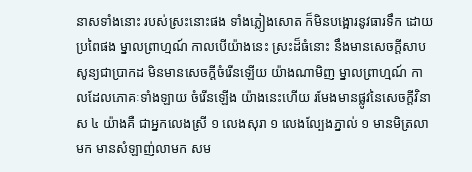នាសទាំងនោះ របស់ស្រះនោះផង ទាំងភ្លៀងសោត ក៏មិនបង្អោរនូវធារទឹក ដោយប្រពៃផង ម្នាលព្រាហ្មណ៍ កាលបើយ៉ាងនេះ ស្រះដ៏ធំនោះ នឹងមានសេចក្ដីសាបសូន្យជាប្រាកដ មិនមានសេចក្ដីចំរើនឡើយ យ៉ាងណាមិញ ម្នាលព្រាហ្មណ៍ កាលដែលភោគៈទាំងឡាយ ចំរើនឡើង យ៉ាងនេះហើយ រមែងមានផ្លូវនៃសេចក្ដីវិនាស ៤ យ៉ាងគឺ ជាអ្នកលេងស្រី ១ លេងសុរា ១ លេងល្បែងភ្នាល់ ១ មានមិត្រលាមក មានសំឡាញ់លាមក សម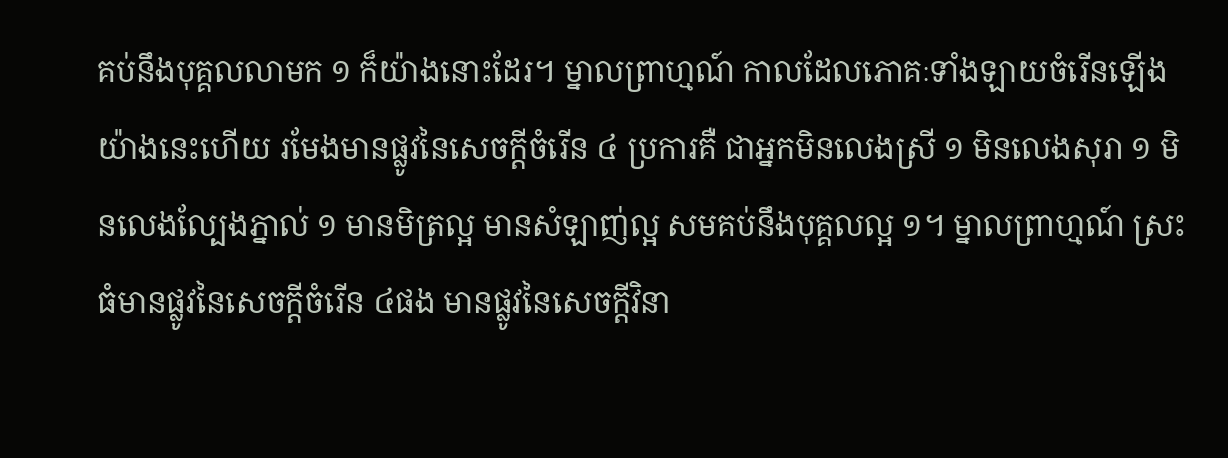គប់នឹងបុគ្គលលាមក ១ ក៏យ៉ាងនោះដែរ។ ម្នាលព្រាហ្មណ៍ កាលដែលភោគៈទាំងឡាយចំរើនឡើង យ៉ាងនេះហើយ រមែងមានផ្លូវនៃសេចក្ដីចំរើន ៤ ប្រការគឺ ជាអ្នកមិនលេងស្រី ១ មិនលេងសុរា ១ មិនលេងល្បែងភ្នាល់ ១ មានមិត្រល្អ មានសំឡាញ់ល្អ សមគប់នឹងបុគ្គលល្អ ១។ ម្នាលព្រាហ្មណ៍ ស្រះធំមានផ្លូវនៃសេចក្ដីចំរើន ៤ផង មានផ្លូវនៃសេចក្ដីវិនា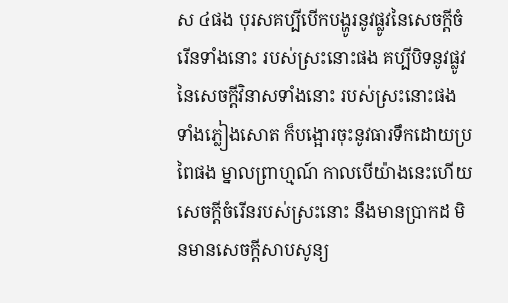ស ៤ផង បុរសគប្បីបើកបង្ហូរនូវផ្លូវនៃសេចក្ដីចំរើនទាំងនោះ របស់ស្រះនោះផង គប្បីបិទនូវផ្លូវនៃសេចក្ដីវិនាសទាំងនោះ របស់ស្រះនោះផង ទាំងភ្លៀងសោត ក៏បង្អោរចុះនូវធារទឹកដោយប្រពៃផង ម្នាលព្រាហ្មណ៍ កាលបើយ៉ាងនេះហើយ សេចក្ដីចំរើនរបស់ស្រះនោះ នឹងមានប្រាកដ មិនមានសេចក្ដីសាបសូន្យ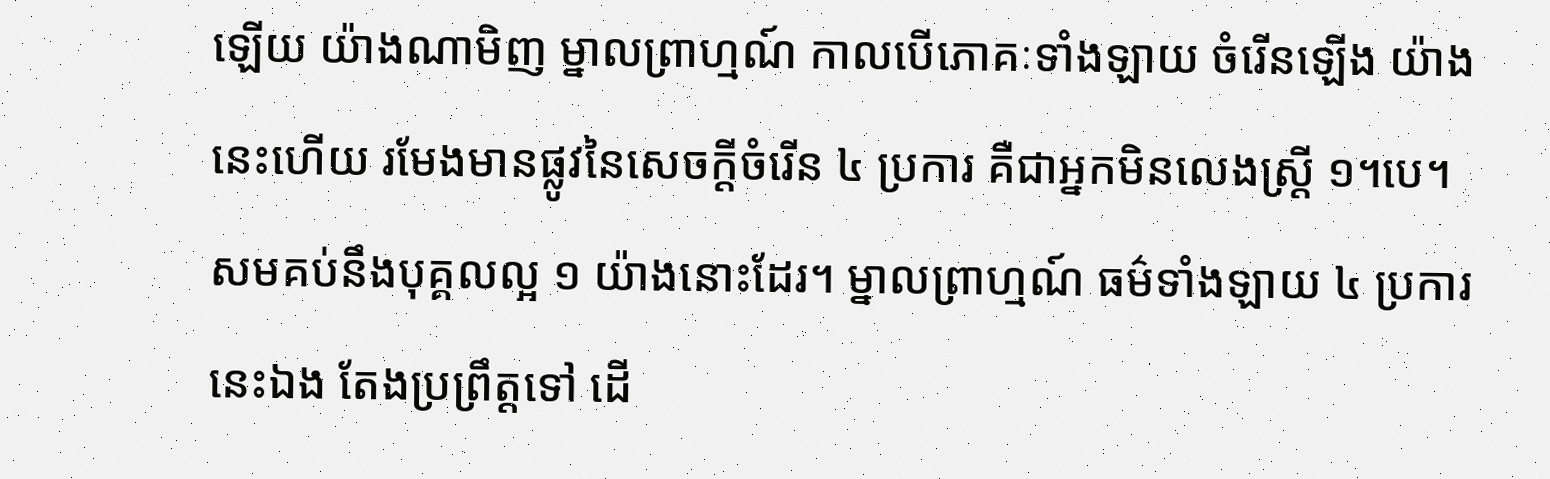ឡើយ យ៉ាងណាមិញ ម្នាលព្រាហ្មណ៍ កាលបើភោគៈទាំងឡាយ ចំរើនឡើង យ៉ាងនេះហើយ រមែងមានផ្លូវនៃសេចក្ដីចំរើន ៤ ប្រការ គឺជាអ្នកមិនលេងស្ត្រី ១។បេ។ សមគប់នឹងបុគ្គលល្អ ១ យ៉ាងនោះដែរ។ ម្នាលព្រាហ្មណ៍ ធម៌ទាំងឡាយ ៤ ប្រការនេះឯង តែងប្រព្រឹត្តទៅ ដើ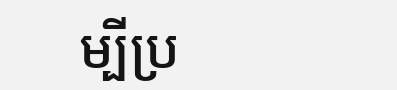ម្បីប្រ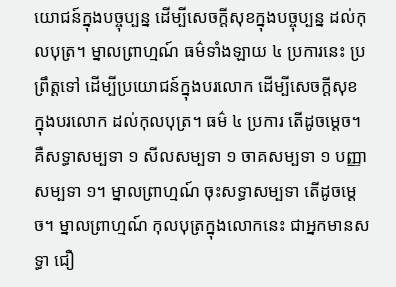យោជន៍ក្នុងបច្ចុប្បន្ន ដើម្បីសេចក្តីសុខក្នុងបច្ចុប្បន្ន ដល់កុលបុត្រ។ ម្នាលព្រាហ្មណ៍ ធម៌ទាំងឡាយ ៤ ប្រការនេះ ប្រព្រឹត្តទៅ ដើម្បីប្រយោជន៍ក្នុងបរលោក ដើម្បីសេចក្ដីសុខ ក្នុងបរលោក ដល់កុលបុត្រ។ ធម៌ ៤ ប្រការ តើដូចម្ដេច។ គឺសទ្ធាសម្បទា ១ សីលសម្បទា ១ ចាគសម្បទា ១ បញ្ញាសម្បទា ១។ ម្នាលព្រាហ្មណ៍ ចុះសទ្ធាសម្បទា តើដូចម្ដេច។ ម្នាលព្រាហ្មណ៍ កុលបុត្រក្នុងលោកនេះ ជាអ្នកមានសទ្ធា ជឿ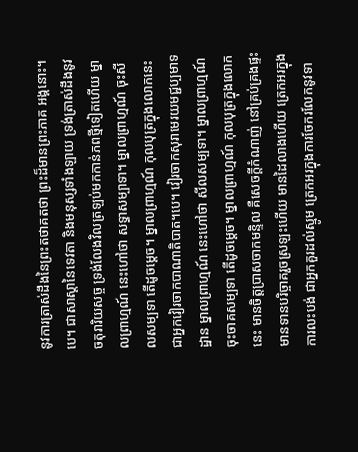នូវការត្រាស់ដឹងនៃព្រះតថាគតថា ព្រះដ៏មានព្រះភាគ អង្គនោះ។បេ។ ជាសាស្ដានៃទេវតា និងមនុស្សទាំងឡាយ ទ្រង់ត្រាស់ដឹងនូវចតុរារិយសច្ច ទ្រង់លែងវិលត្រឡប់មកកាន់ភពថ្មីទៀតហើយ ម្នាលព្រាហ្មណ៍ នេះហៅថា សទ្ធាសម្បាទា។ ម្នាលព្រាហ្មណ៍ ចុះសីលសម្បទា តើដូចម្ដេច។ ម្នាលព្រាហ្មណ៍ កុលបុត្រក្នុងលោកនេះ ជាអ្នកវៀរចាកបាណាតិបាត។បេ។ វៀរចាកសុរាមេរយមជ្ជប្បមាទដ្ឋាន ម្នាលព្រាហ្មណ៍ នេះហៅថា សីលសម្បទា។ ម្នាលព្រាហ្មណ៍ ចុះចាគសម្បទា តើដូចម្ដេច។ ម្នាលព្រាហ្មណ៍ កុលបុត្រក្នុងលោកនេះ មានចិត្តប្រាសចាកមន្ទិល គឺសេចក្ដីកំណាញ់ នៅគ្រប់គ្រងផ្ទះ មានទានបរិច្ចាគរួចស្រឡះហើយ មានដៃលាងហើយ ត្រេកអរក្នុងការលះបង់ ជាអ្នកគួរដល់ស្មូម ត្រេកអរក្នុងការចែករលែកនូវទា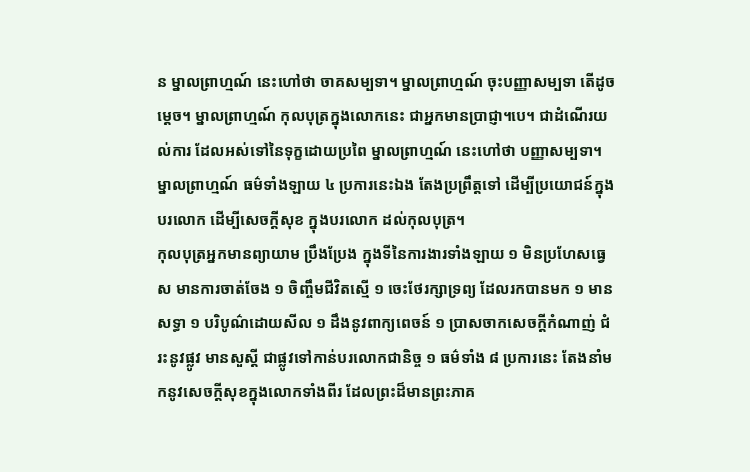ន ម្នាលព្រាហ្មណ៍ នេះហៅថា ចាគសម្បទា។ ម្នាលព្រាហ្មណ៍ ចុះបញ្ញាសម្បទា តើដូចម្ដេច។ ម្នាលព្រាហ្មណ៍ កុលបុត្រក្នុងលោកនេះ ជាអ្នកមានប្រាជ្ញា។បេ។ ជាដំណើរយល់ការ ដែលអស់ទៅនៃទុក្ខដោយប្រពៃ ម្នាលព្រាហ្មណ៍ នេះហៅថា បញ្ញាសម្បទា។ ម្នាលព្រាហ្មណ៍ ធម៌ទាំងឡាយ ៤ ប្រការនេះឯង តែងប្រព្រឹត្តទៅ ដើម្បីប្រយោជន៍ក្នុងបរលោក ដើម្បីសេចក្ដីសុខ ក្នុងបរលោក ដល់កុលបុត្រ។
កុលបុត្រអ្នកមានព្យាយាម ប្រឹងប្រែង ក្នុងទីនៃការងារទាំងឡាយ ១ មិនប្រហែសធ្វេស មានការចាត់ចែង ១ ចិញ្ចឹមជីវិតស្មើ ១ ចេះថែរក្សាទ្រព្យ ដែលរកបានមក ១ មានសទ្ធា ១ បរិបូណ៌ដោយសីល ១ ដឹងនូវពាក្យពេចន៍ ១ ប្រាសចាកសេចក្ដីកំណាញ់ ជំរះនូវផ្លូវ មានសួស្ដី ជាផ្លូវទៅកាន់បរលោកជានិច្ច ១ ធម៌ទាំង ៨ ប្រការនេះ តែងនាំមកនូវសេចក្ដីសុខក្នុងលោកទាំងពីរ ដែលព្រះដ៏មានព្រះភាគ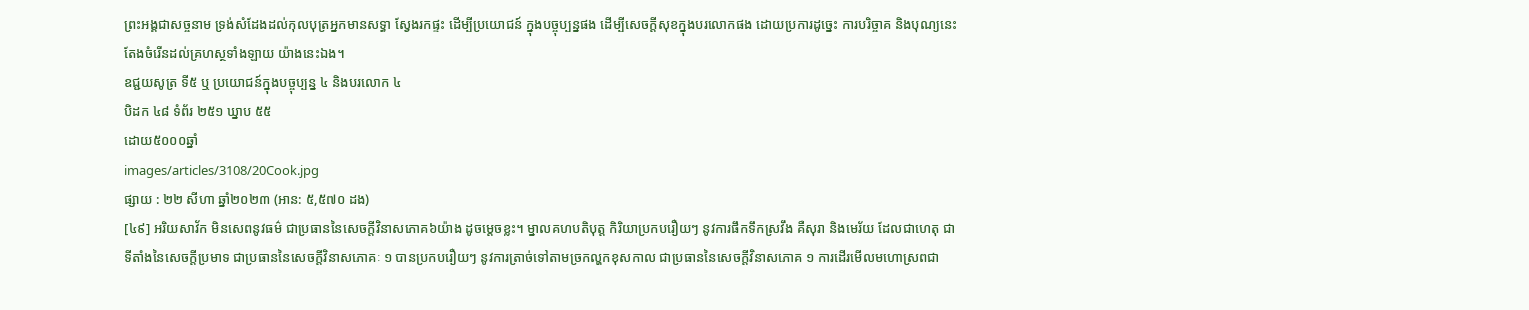ព្រះអង្គជាសច្ចនាម ទ្រង់សំដែងដល់កុលបុត្រអ្នកមានសទ្ធា ស្វែងរកផ្ទះ ដើម្បីប្រយោជន៍ ក្នុងបច្ចុប្បន្នផង ដើម្បីសេចក្ដីសុខក្នុងបរលោកផង ដោយប្រការដូច្នេះ ការបរិច្ចាគ និងបុណ្យនេះ តែងចំរើនដល់គ្រហស្ថទាំងឡាយ យ៉ាងនេះឯង។
ឧជ្ជយសូត្រ ទី៥ ឬ ប្រយោជន៍ក្នុងបច្ចុប្បន្ន ៤ និងបរលោក ៤
បិដក ៤៨ ទំព័រ ២៥១ ឃ្នាប ៥៥
ដោយ៥០០០ឆ្នាំ
images/articles/3108/20Cook.jpg
ផ្សាយ : ២២ សីហា ឆ្នាំ២០២៣ (អាន: ៥,៥៧០ ដង)
[៤៩] អរិយសាវ័ក មិនសេពនូវធម៌ ជាប្រធាននៃសេចក្តីវិនាសភោគ៦យ៉ាង ដូចម្តេចខ្លះ។ ម្នាលគហបតិបុត្ត កិរិយាប្រកបរឿយៗ នូវការផឹកទឹកស្រវឹង គឺសុរា និងមេរ័យ ដែលជាហេតុ ជាទីតាំងនៃសេចក្តីប្រមាទ ជាប្រធាននៃសេចក្តីវិនាសភោគៈ ១ បានប្រកបរឿយៗ នូវការត្រាច់ទៅតាមច្រកល្ហកខុសកាល ជាប្រធាននៃសេចក្តីវិនាសភោគ ១ ការដើរមើលមហោស្រពជា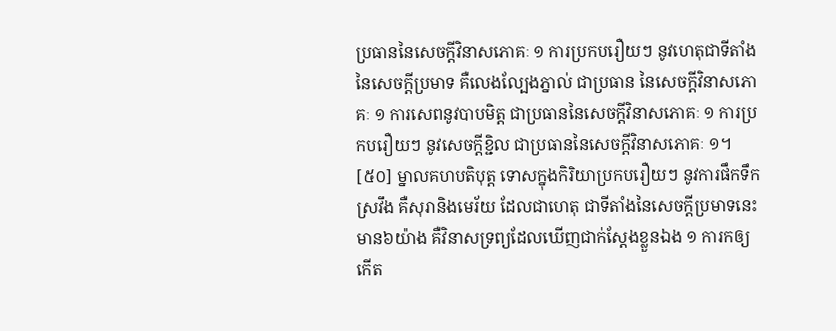ប្រធាននៃសេចក្តីវិនាសភោគៈ ១ ការប្រកបរឿយៗ នូវហេតុជាទីតាំង នៃសេចក្តីប្រមាទ គឺលេងល្បែងភ្នាល់ ជាប្រធាន នៃសេចក្តីវិនាសភោគៈ ១ ការសេពនូវបាបមិត្ត ជាប្រធាននៃសេចក្តីវិនាសភោគៈ ១ ការប្រកបរឿយៗ នូវសេចក្តីខ្ជិល ជាប្រធាននៃសេចក្តីវិនាសភោគៈ ១។
[៥០] ម្នាលគហបតិបុត្ត ទោសក្នុងកិរិយាប្រកបរឿយៗ នូវការផឹកទឹកស្រវឹង គឺសុរានិងមេរ័យ ដែលជាហេតុ ជាទីតាំងនៃសេចក្តីប្រមាទនេះមាន៦យ៉ាង គឺវិនាសទ្រព្យដែលឃើញជាក់ស្តែងខ្លួនឯង ១ ការកឲ្យកើត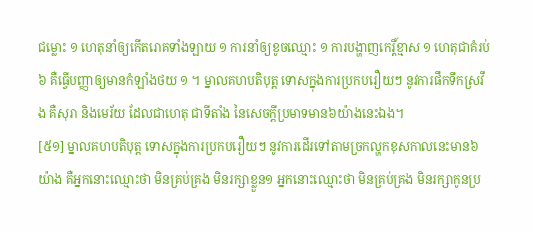ជម្លោះ ១ ហេតុនាំឲ្យកើតរោគទាំងឡាយ ១ ការនាំឲ្យខូចឈ្មោះ ១ ការបង្ហាញកេរ្តិ៍ខ្មាស ១ ហេតុជាគំរប់ ៦ គឺធ្វើបញ្ញាឲ្យមានកំឡាំងថយ ១ ។ ម្នាលគហបតិបុត្ត ទោសក្នុងការប្រកបរឿយៗ នូវការផឹកទឹកស្រវឹង គឺសុរា និងមេរ័យ ដែលជាហេតុ ជាទីតាំង នៃសេចក្តីប្រមាទមាន៦យ៉ាងនេះឯង។
[៥១] ម្នាលគហបតិបុត្ត ទោសក្នុងការប្រកបរឿយៗ នូវការដើរទៅតាមច្រកល្ហកខុសកាលនេះមាន៦យ៉ាង គឺអ្នកនោះឈ្មោះថា មិនគ្រប់គ្រង មិនរក្សាខ្លួន១ អ្នកនោះឈ្មោះថា មិនគ្រប់គ្រង មិនរក្សាកូនប្រ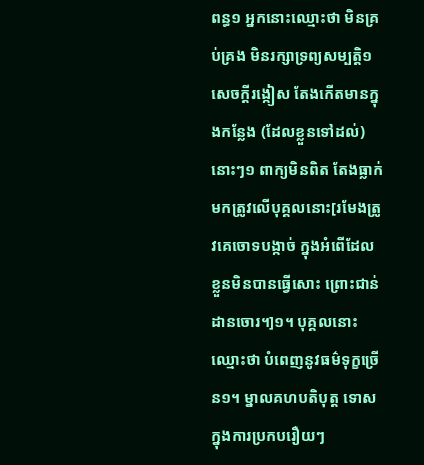ពន្ធ១ អ្នកនោះឈ្មោះថា មិនគ្រប់គ្រង មិនរក្សាទ្រព្យសម្បត្តិ១ សេចក្តីរង្កៀស តែងកើតមានក្នុងកន្លែង (ដែលខ្លួនទៅដល់) នោះៗ១ ពាក្យមិនពិត តែងធ្លាក់មកត្រូវលើបុគ្គលនោះ[រមែងត្រូវគេចោទបង្កាច់ ក្នុងអំពើដែលខ្លួនមិនបានធ្វើសោះ ព្រោះជាន់ដានចោរ។]១។ បុគ្គលនោះឈ្មោះថា បំពេញនូវធម៌ទុក្ខច្រើន១។ ម្នាលគហបតិបុត្ត ទោសក្នុងការប្រកបរឿយៗ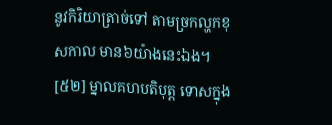នូវកិរិយាត្រាច់ទៅ តាមច្រកល្ហកខុសកាល មាន៦យ៉ាងនេះឯង។
[៥២] ម្នាលគហបតិបុត្ត ទោសក្នុង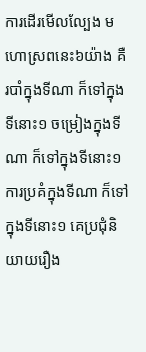ការដើរមើលល្បែង មហោស្រពនេះ៦យ៉ាង គឺរបាំក្នុងទីណា ក៏ទៅក្នុងទីនោះ១ ចម្រៀងក្នុងទីណា ក៏ទៅក្នុងទីនោះ១ ការប្រគំក្នុងទីណា ក៏ទៅក្នុងទីនោះ១ គេប្រជុំនិយាយរឿង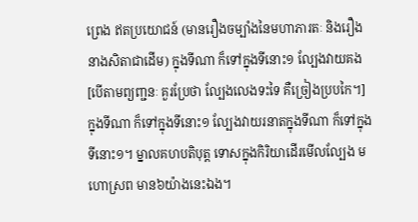ព្រេង ឥតប្រយោជន៍ (មានរឿងចម្បាំងនៃមហាភារតៈ និងរឿងនាងសិតាជាដើម) ក្នុងទីណា ក៏ទៅក្នុងទីនោះ១ ល្បែងវាយគង [បើតាមព្យញ្ជនៈ គួរប្រែថា ល្បែងលេងទះទៃ គឺច្រៀងប្របកៃ។] ក្នុងទីណា ក៏ទៅក្នុងទីនោះ១ ល្បែងវាយរនាតក្នុងទីណា ក៏ទៅក្នុងទីនោះ១។ ម្នាលគហបតិបុត្ត ទោសក្នុងកិរិយាដើរមើលល្បែង មហោស្រព មាន៦យ៉ាងនេះឯង។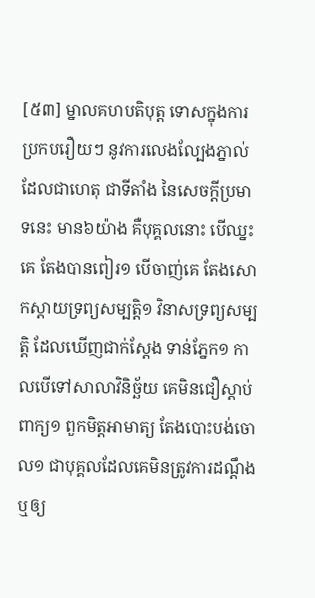[៥៣] ម្នាលគហបតិបុត្ត ទោសក្នុងការប្រកបរឿយៗ នូវការលេងល្បែងភ្នាល់ ដែលជាហេតុ ជាទីតាំង នៃសេចក្តីប្រមាទនេះ មាន៦យ៉ាង គឺបុគ្គលនោះ បើឈ្នះគេ តែងបានពៀរ១ បើចាញ់គេ តែងសោកស្តាយទ្រព្យសម្បត្តិ១ វិនាសទ្រព្យសម្បត្តិ ដែលឃើញជាក់ស្តែង ទាន់ភ្នែក១ កាលបើទៅសាលាវិនិច្ឆ័យ គេមិនជឿស្តាប់ពាក្យ១ ពួកមិត្តអាមាត្យ តែងបោះបង់ចោល១ ជាបុគ្គលដែលគេមិនត្រូវការដណ្តឹង ឬឲ្យ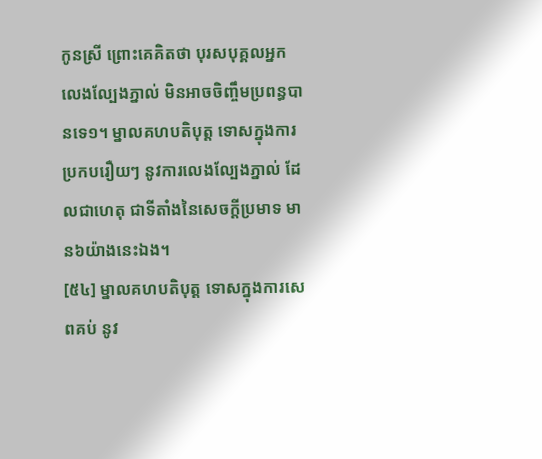កូនស្រី ព្រោះគេគិតថា បុរសបុគ្គលអ្នកលេងល្បែងភ្នាល់ មិនអាចចិញ្ចឹមប្រពន្ធបានទេ១។ ម្នាលគហបតិបុត្ត ទោសក្នុងការប្រកបរឿយៗ នូវការលេងល្បែងភ្នាល់ ដែលជាហេតុ ជាទីតាំងនៃសេចក្តីប្រមាទ មាន៦យ៉ាងនេះឯង។
[៥៤] ម្នាលគហបតិបុត្ត ទោសក្នុងការសេពគប់ នូវ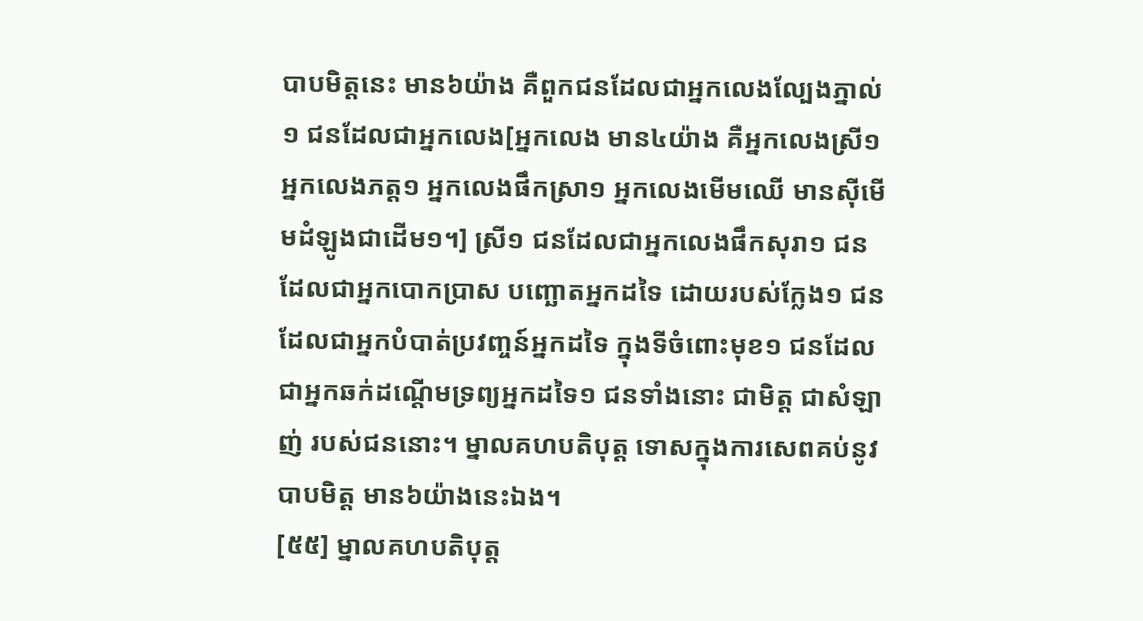បាបមិត្តនេះ មាន៦យ៉ាង គឺពួកជនដែលជាអ្នកលេងល្បែងភ្នាល់១ ជនដែលជាអ្នកលេង[អ្នកលេង មាន៤យ៉ាង គឺអ្នកលេងស្រី១ អ្នកលេងភត្ត១ អ្នកលេងផឹកស្រា១ អ្នកលេងមើមឈើ មានស៊ីមើមដំឡូងជាដើម១។] ស្រី១ ជនដែលជាអ្នកលេងផឹកសុរា១ ជនដែលជាអ្នកបោកប្រាស បញ្ឆោតអ្នកដទៃ ដោយរបស់ក្លែង១ ជនដែលជាអ្នកបំបាត់ប្រវញ្ចន៍អ្នកដទៃ ក្នុងទីចំពោះមុខ១ ជនដែលជាអ្នកឆក់ដណ្តើមទ្រព្យអ្នកដទៃ១ ជនទាំងនោះ ជាមិត្ត ជាសំឡាញ់ របស់ជននោះ។ ម្នាលគហបតិបុត្ត ទោសក្នុងការសេពគប់នូវបាបមិត្ត មាន៦យ៉ាងនេះឯង។
[៥៥] ម្នាលគហបតិបុត្ត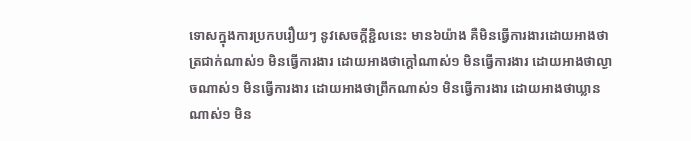ទោសក្នុងការប្រកបរឿយៗ នូវសេចក្តីខ្ជិលនេះ មាន៦យ៉ាង គឺមិនធ្វើការងារដោយអាងថា ត្រជាក់ណាស់១ មិនធ្វើការងារ ដោយអាងថាក្តៅណាស់១ មិនធ្វើការងារ ដោយអាងថាល្ងាចណាស់១ មិនធ្វើការងារ ដោយអាងថាព្រឹកណាស់១ មិនធ្វើការងារ ដោយអាងថាឃ្លានណាស់១ មិន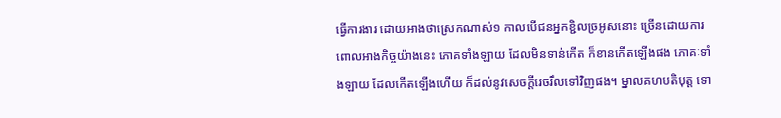ធ្វើការងារ ដោយអាងថាស្រេកណាស់១ កាលបើជនអ្នកខ្ជិលច្រអូសនោះ ច្រើនដោយការពោលអាងកិច្ចយ៉ាងនេះ ភោគទាំងឡាយ ដែលមិនទាន់កើត ក៏ខានកើតឡើងផង ភោគៈទាំងឡាយ ដែលកើតឡើងហើយ ក៏ដល់នូវសេចក្តីរេចរឹលទៅវិញផង។ ម្នាលគហបតិបុត្ត ទោ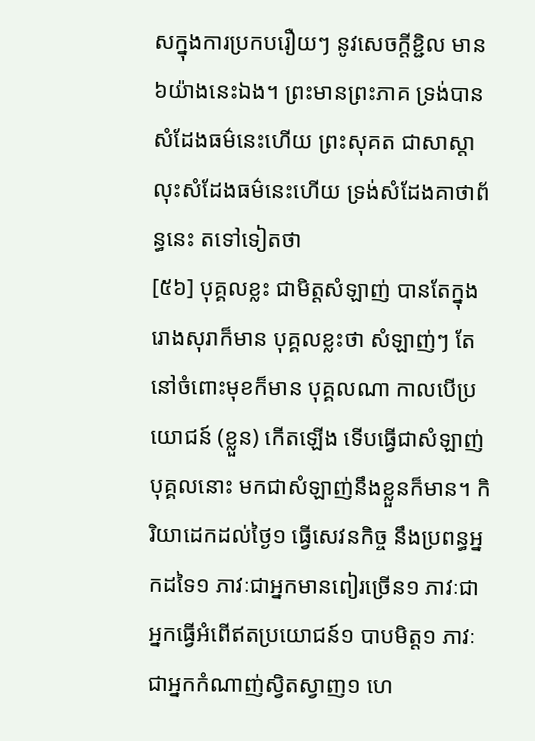សក្នុងការប្រកបរឿយៗ នូវសេចក្តីខ្ជិល មាន៦យ៉ាងនេះឯង។ ព្រះមានព្រះភាគ ទ្រង់បានសំដែងធម៌នេះហើយ ព្រះសុគត ជាសាស្តា លុះសំដែងធម៌នេះហើយ ទ្រង់សំដែងគាថាព័ន្ធនេះ តទៅទៀតថា
[៥៦] បុគ្គលខ្លះ ជាមិត្តសំឡាញ់ បានតែក្នុងរោងសុរាក៏មាន បុគ្គលខ្លះថា សំឡាញ់ៗ តែនៅចំពោះមុខក៏មាន បុគ្គលណា កាលបើប្រយោជន៍ (ខ្លួន) កើតឡើង ទើបធ្វើជាសំឡាញ់បុគ្គលនោះ មកជាសំឡាញ់នឹងខ្លួនក៏មាន។ កិរិយាដេកដល់ថ្ងៃ១ ធ្វើសេវនកិច្ច នឹងប្រពន្ធអ្នកដទៃ១ ភាវៈជាអ្នកមានពៀរច្រើន១ ភាវៈជាអ្នកធ្វើអំពើឥតប្រយោជន៍១ បាបមិត្ត១ ភាវៈជាអ្នកកំណាញ់ស្វិតស្វាញ១ ហេ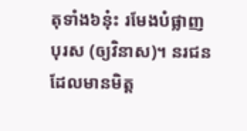តុទាំង៦នុ៎ះ រមែងបំផ្លាញបុរស (ឲ្យវិនាស)។ នរជន ដែលមានមិត្ត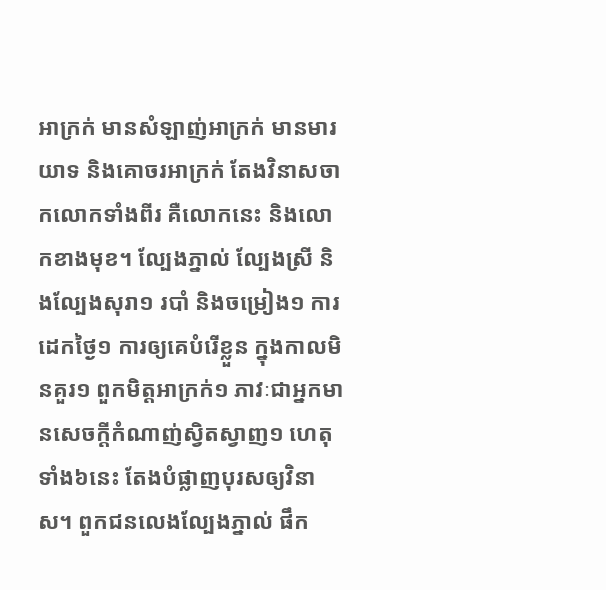អាក្រក់ មានសំឡាញ់អាក្រក់ មានមារយាទ និងគោចរអាក្រក់ តែងវិនាសចាកលោកទាំងពីរ គឺលោកនេះ និងលោកខាងមុខ។ ល្បែងភ្នាល់ ល្បែងស្រី និងល្បែងសុរា១ របាំ និងចម្រៀង១ ការដេកថ្ងៃ១ ការឲ្យគេបំរើខ្លួន ក្នុងកាលមិនគួរ១ ពួកមិត្តអាក្រក់១ ភាវៈជាអ្នកមានសេចក្តីកំណាញ់ស្វិតស្វាញ១ ហេតុទាំង៦នេះ តែងបំផ្លាញបុរសឲ្យវិនាស។ ពួកជនលេងល្បែងភ្នាល់ ផឹក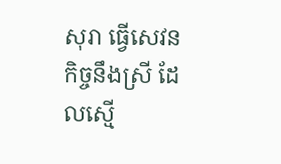សុរា ធ្វើសេវនកិច្ចនឹងស្រី ដែលស្មើ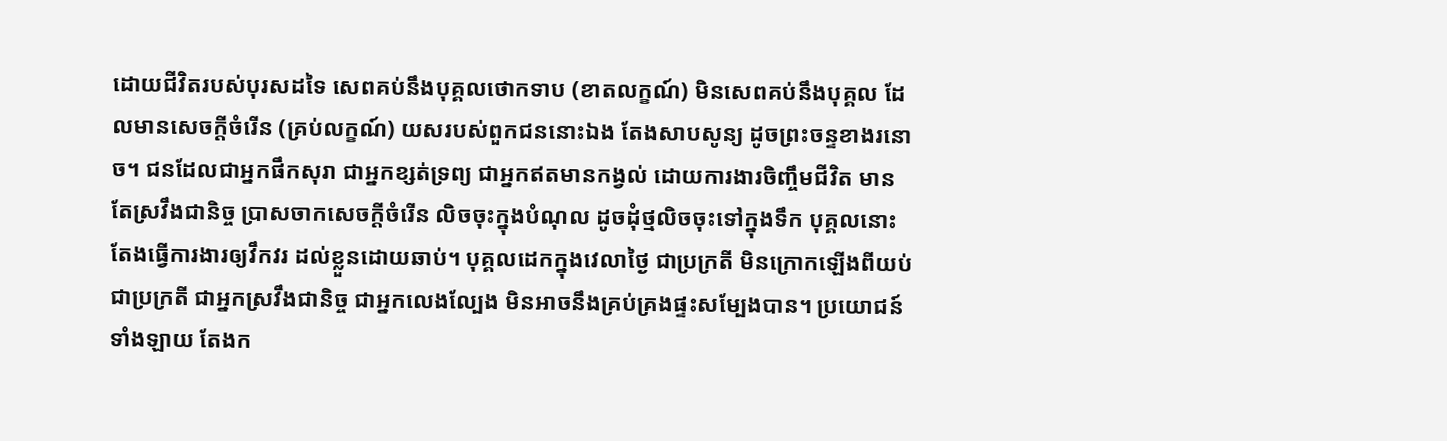ដោយជីវិតរបស់បុរសដទៃ សេពគប់នឹងបុគ្គលថោកទាប (ខាតលក្ខណ៍) មិនសេពគប់នឹងបុគ្គល ដែលមានសេចក្តីចំរើន (គ្រប់លក្ខណ៍) យសរបស់ពួកជននោះឯង តែងសាបសូន្យ ដូចព្រះចន្ទខាងរនោច។ ជនដែលជាអ្នកផឹកសុរា ជាអ្នកខ្សត់ទ្រព្យ ជាអ្នកឥតមានកង្វល់ ដោយការងារចិញ្ចឹមជីវិត មានតែស្រវឹងជានិច្ច ប្រាសចាកសេចក្តីចំរើន លិចចុះក្នុងបំណុល ដូចដុំថ្មលិចចុះទៅក្នុងទឹក បុគ្គលនោះ តែងធ្វើការងារឲ្យវឹកវរ ដល់ខ្លួនដោយឆាប់។ បុគ្គលដេកក្នុងវេលាថ្ងៃ ជាប្រក្រតី មិនក្រោកឡើងពីយប់ ជាប្រក្រតី ជាអ្នកស្រវឹងជានិច្ច ជាអ្នកលេងល្បែង មិនអាចនឹងគ្រប់គ្រងផ្ទះសម្បែងបាន។ ប្រយោជន៍ទាំងឡាយ តែងក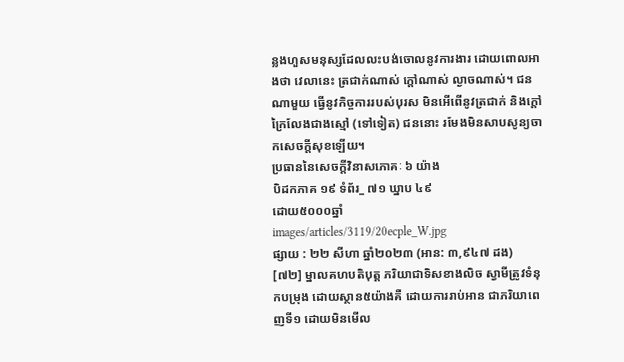ន្លងហួសមនុស្សដែលលះបង់ចោលនូវការងារ ដោយពោលអាងថា វេលានេះ ត្រជាក់ណាស់ ក្តៅណាស់ ល្ងាចណាស់។ ជនណាមួយ ធ្វើនូវកិច្ចការរបស់បុរស មិនអើពើនូវត្រជាក់ និងក្តៅ ក្រៃលែងជាងស្មៅ (ទៅទៀត) ជននោះ រមែងមិនសាបសូន្យចាកសេចក្តីសុខឡើយ។
ប្រធាននៃសេចក្តីវិនាសភោគៈ ៦ យ៉ាង
បិដកភាគ ១៩ ទំព័រ_ ៧១ ឃ្នាប ៤៩
ដោយ៥០០០ឆ្នាំ
images/articles/3119/20ecple_W.jpg
ផ្សាយ : ២២ សីហា ឆ្នាំ២០២៣ (អាន: ៣,៩៤៧ ដង)
[៧២] ម្នាលគហបតិបុត្ត ភរិយាជាទិសខាងលិច ស្វាមីត្រូវទំនុកបម្រុង ដោយស្ថាន៥យ៉ាងគឺ ដោយការរាប់អាន ជាភរិយាពេញទី១ ដោយមិនមើល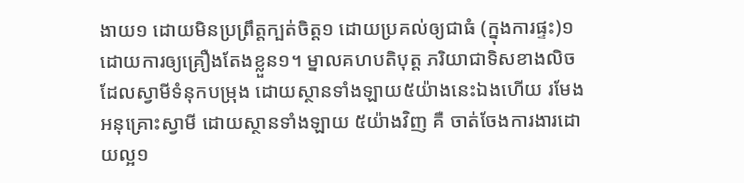ងាយ១ ដោយមិនប្រព្រឹត្តក្បត់ចិត្ត១ ដោយប្រគល់ឲ្យជាធំ (ក្នុងការផ្ទះ)១ ដោយការឲ្យគ្រឿងតែងខ្លួន១។ ម្នាលគហបតិបុត្ត ភរិយាជាទិសខាងលិច ដែលស្វាមីទំនុកបម្រុង ដោយស្ថានទាំងឡាយ៥យ៉ាងនេះឯងហើយ រមែងអនុគ្រោះស្វាមី ដោយស្ថានទាំងឡាយ ៥យ៉ាងវិញ គឺ ចាត់ចែងការងារដោយល្អ១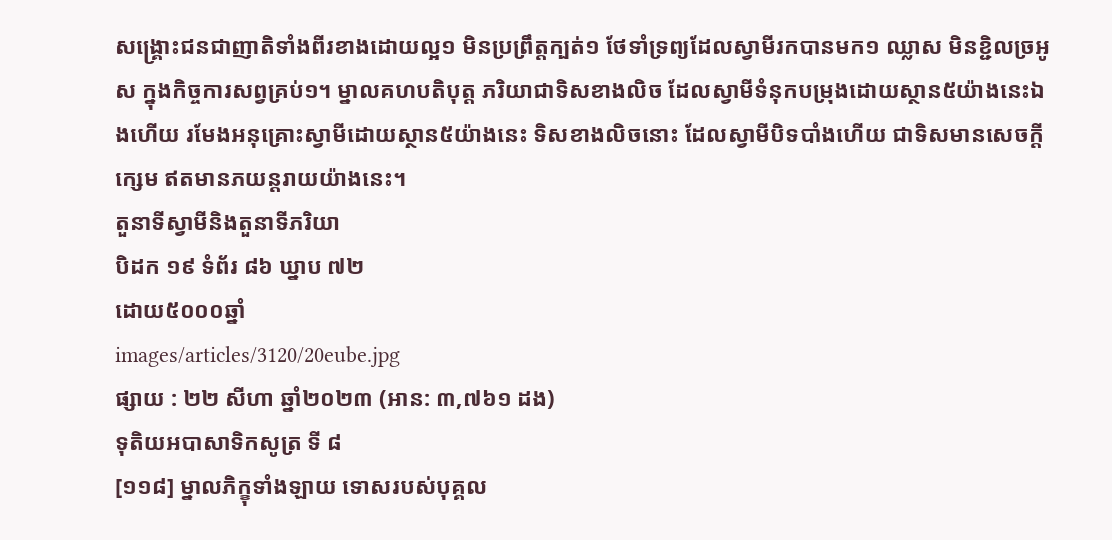សង្គ្រោះជនជាញាតិទាំងពីរខាងដោយល្អ១ មិនប្រព្រឹត្តក្បត់១ ថែទាំទ្រព្យដែលស្វាមីរកបានមក១ ឈ្លាស មិនខ្ជិលច្រអូស ក្នុងកិច្ចការសព្វគ្រប់១។ ម្នាលគហបតិបុត្ត ភរិយាជាទិសខាងលិច ដែលស្វាមីទំនុកបម្រុងដោយស្ថាន៥យ៉ាងនេះឯងហើយ រមែងអនុគ្រោះស្វាមីដោយស្ថាន៥យ៉ាងនេះ ទិសខាងលិចនោះ ដែលស្វាមីបិទបាំងហើយ ជាទិសមានសេចក្តីក្សេម ឥតមានភយន្តរាយយ៉ាងនេះ។
តួនាទីស្វាមីនិងតួនាទីភរិយា
បិដក ១៩ ទំព័រ ៨៦ ឃ្នាប ៧២
ដោយ៥០០០ឆ្នាំ
images/articles/3120/20eube.jpg
ផ្សាយ : ២២ សីហា ឆ្នាំ២០២៣ (អាន: ៣,៧៦១ ដង)
ទុតិយអបាសាទិកសូត្រ ទី ៨
[១១៨] ម្នាលភិក្ខុទាំងឡាយ ទោសរបស់បុគ្គល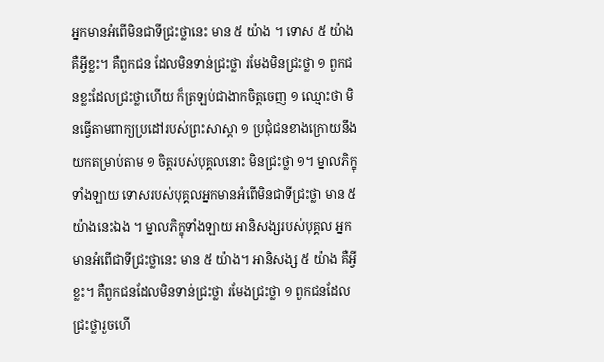អ្នកមានអំពើមិនជាទីជ្រះថ្លានេះ មាន ៥ យ៉ាង ។ ទោស ៥ យ៉ាង គឺអ្វីខ្លះ។ គឺពួកជន ដែលមិនទាន់ជ្រះថ្លា រមែងមិនជ្រះថ្លា ១ ពួកជនខ្លះដែលជ្រះថ្លាហើយ ក៏ត្រឡប់ជាងាកចិត្តចេញ ១ ឈ្មោះថា មិនធ្វើតាមពាក្យប្រដៅរបស់ព្រះសាស្តា ១ ប្រជុំជនខាងក្រោយនឹងយកតម្រាប់តាម ១ ចិត្តរបស់បុគ្គលនោះ មិនជ្រះថ្លា ១។ ម្នាលភិក្ខុទាំងឡាយ ទោសរបស់បុគ្គលអ្នកមានអំពើមិនជាទីជ្រះថ្លា មាន ៥ យ៉ាងនេះឯង ។ ម្នាលភិក្ខុទាំងឡាយ អានិសង្សរបស់បុគ្គល អ្នកមានអំពើជាទីជ្រះថ្លានេះ មាន ៥ យ៉ាង។ អានិសង្ស ៥ យ៉ាង គឺអ្វីខ្លះ។ គឺពួកជនដែលមិនទាន់ជ្រះថ្លា រមែងជ្រះថ្លា ១ ពួកជនដែលជ្រះថ្លារួចហើ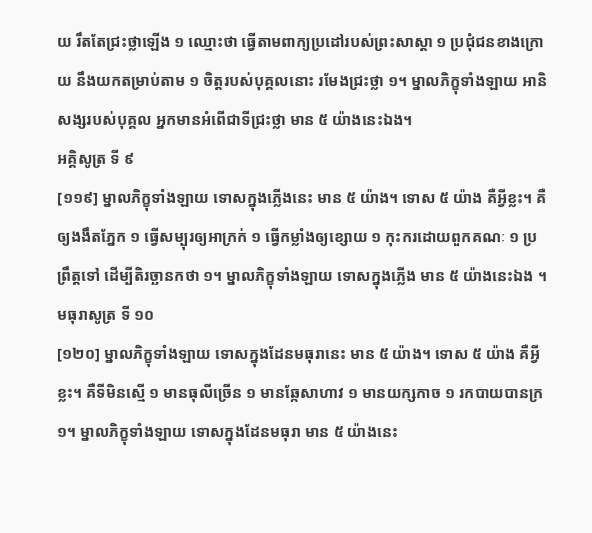យ រឹតតែជ្រះថ្លាឡើង ១ ឈ្មោះថា ធ្វើតាមពាក្យប្រដៅរបស់ព្រះសាស្តា ១ ប្រជុំជនខាងក្រោយ នឹងយកតម្រាប់តាម ១ ចិត្តរបស់បុគ្គលនោះ រមែងជ្រះថ្លា ១។ ម្នាលភិក្ខុទាំងឡាយ អានិសង្សរបស់បុគ្គល អ្នកមានអំពើជាទីជ្រះថ្លា មាន ៥ យ៉ាងនេះឯង។
អគ្គិសូត្រ ទី ៩
[១១៩] ម្នាលភិក្ខុទាំងឡាយ ទោសក្នុងភ្លើងនេះ មាន ៥ យ៉ាង។ ទោស ៥ យ៉ាង គឺអ្វីខ្លះ។ គឺឲ្យងងឹតភ្នែក ១ ធ្វើសម្បុរឲ្យអាក្រក់ ១ ធ្វើកម្លាំងឲ្យខ្សោយ ១ កុះករដោយពួកគណៈ ១ ប្រព្រឹត្តទៅ ដើម្បីតិរច្ឆានកថា ១។ ម្នាលភិក្ខុទាំងឡាយ ទោសក្នុងភ្លើង មាន ៥ យ៉ាងនេះឯង ។
មធុរាសូត្រ ទី ១០
[១២០] ម្នាលភិក្ខុទាំងឡាយ ទោសក្នុងដែនមធុរានេះ មាន ៥ យ៉ាង។ ទោស ៥ យ៉ាង គឺអ្វីខ្លះ។ គឺទីមិនស្មើ ១ មានធុលីច្រើន ១ មានឆ្កែសាហាវ ១ មានយក្សកាច ១ រកបាយបានក្រ ១។ ម្នាលភិក្ខុទាំងឡាយ ទោសក្នុងដែនមធុរា មាន ៥ យ៉ាងនេះ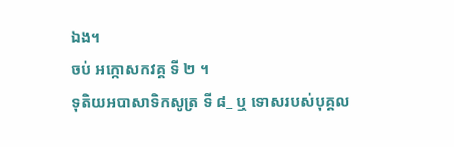ឯង។
ចប់ អក្កោសកវគ្គ ទី ២ ។
ទុតិយអបាសាទិកសូត្រ ទី ៨_ ឬ ទោសរបស់បុគ្គល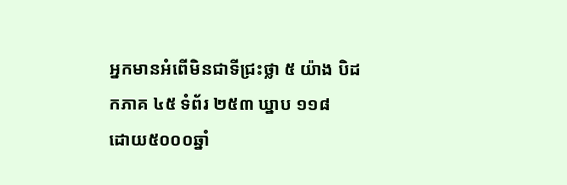អ្នកមានអំពើមិនជាទីជ្រះថ្លា ៥ យ៉ាង បិដកភាគ ៤៥ ទំព័រ ២៥៣ ឃ្នាប ១១៨
ដោយ៥០០០ឆ្នាំ